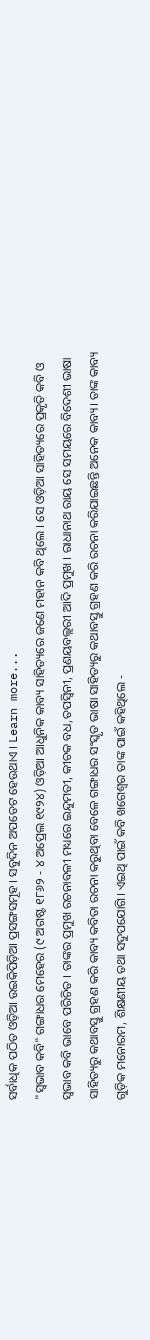ସର୍ବାଧିକ ପଠିତ ଓଡ଼ିଆ ଉଇକିପିଡ଼ିଆ ପ୍ରସଙ୍ଗସମୂହ । ସବୁଦିନ ଅପଡେଟ ହେଉଥାଏ । Learn more...
"ସ୍ୱଭାବ କବି" ଗଙ୍ଗାଧର ମେହେର (୯ ଅଗଷ୍ଟ ୧୮୬୨ - ୪ ଅପ୍ରେଲ ୧୯୨୪) ଓଡ଼ିଆ ଆଧୁନିକ କାବ୍ୟ ସାହିତ୍ୟରେ ଜଣେ ମହାନ କବି ଥିଲେ । ସେ ଓଡ଼ିଆ ସାହିତ୍ୟରେ ପ୍ରକୃତି କବି ଓ ସ୍ୱଭାବ କବି ଭାବେ ପରିଚିତ । ତାଙ୍କର ପ୍ରମୁଖ ରଚନାବଳୀ ମଧ୍ୟରେ ଇନ୍ଦୁମତୀ, କୀଚକ ବଧ,ତପସ୍ୱିନୀ, ପ୍ରଣୟବଲ୍ଲରୀ ଆଦି ପ୍ରମୁଖ । ରାଧାନାଥ ରାୟ ସେ ସମୟରେ ବିଦେଶୀ ଭାଷା ସାହିତ୍ୟରୁ କଥାବସ୍ତୁ ଗ୍ରହଣ କରି କାବ୍ୟ କବିତା ରଚନା କରୁଥିବା ବେଳେ ଗଙ୍ଗାଧର ସଂସ୍କୃତ ଭାଷା ସାହିତ୍ୟରୁ କଥାବସ୍ତୁ ଗ୍ରହଣ କରି ରଚନା କରିଯାଇଛନ୍ତି ଅନେକ କାବ୍ୟ। ତାଙ୍କ କାବ୍ୟ ଗୁଡ଼ିକ ମନୋରମ, ଶିକ୍ଷଣୀୟ ତଥା ସଦୁପଯୋଗି। ଏଇଥି ପାଇଁ କବି ଖଗେଶ୍ବର ତାଙ୍କ ପାଇଁ କହିଥିଲେ -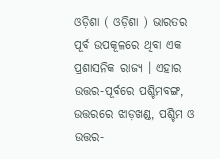ଓଡ଼ିଶା ( ଓଡ଼ିଶା ) ଭାରତର ପୂର୍ବ ଉପକୂଳରେ ଥିବା ଏକ ପ୍ରଶାସନିକ ରାଜ୍ୟ । ଏହାର ଉତ୍ତର-ପୂର୍ବରେ ପଶ୍ଚିମବଙ୍ଗ, ଉତ୍ତରରେ ଝାଡ଼ଖଣ୍ଡ, ପଶ୍ଚିମ ଓ ଉତ୍ତର-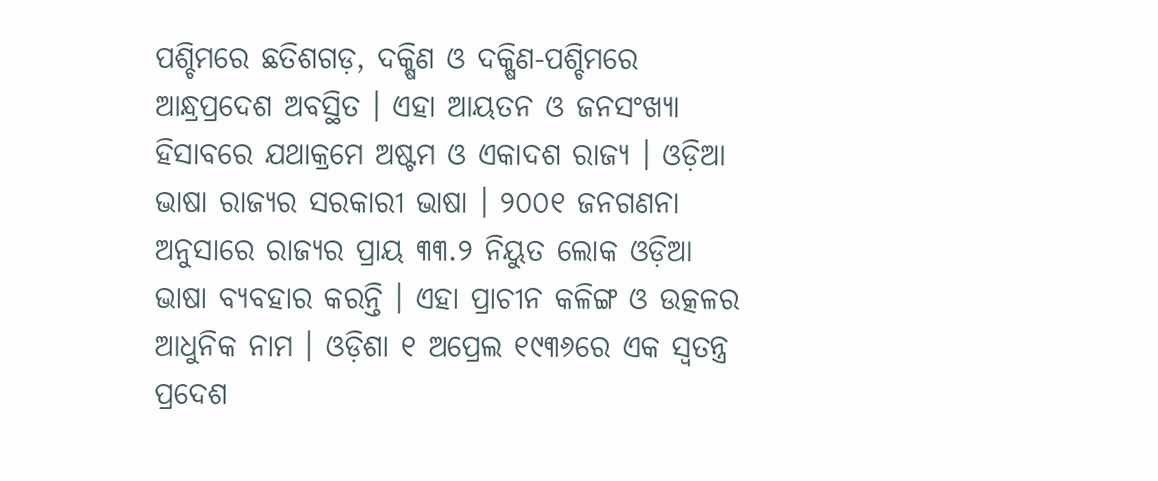ପଶ୍ଚିମରେ ଛତିଶଗଡ଼, ଦକ୍ଷିଣ ଓ ଦକ୍ଷିଣ-ପଶ୍ଚିମରେ ଆନ୍ଧ୍ରପ୍ରଦେଶ ଅବସ୍ଥିତ । ଏହା ଆୟତନ ଓ ଜନସଂଖ୍ୟା ହିସାବରେ ଯଥାକ୍ରମେ ଅଷ୍ଟମ ଓ ଏକାଦଶ ରାଜ୍ୟ । ଓଡ଼ିଆ ଭାଷା ରାଜ୍ୟର ସରକାରୀ ଭାଷା । ୨୦୦୧ ଜନଗଣନା ଅନୁସାରେ ରାଜ୍ୟର ପ୍ରାୟ ୩୩.୨ ନିୟୁତ ଲୋକ ଓଡ଼ିଆ ଭାଷା ବ୍ୟବହାର କରନ୍ତି । ଏହା ପ୍ରାଚୀନ କଳିଙ୍ଗ ଓ ଉତ୍କଳର ଆଧୁନିକ ନାମ । ଓଡ଼ିଶା ୧ ଅପ୍ରେଲ ୧୯୩୬ରେ ଏକ ସ୍ୱତନ୍ତ୍ର ପ୍ରଦେଶ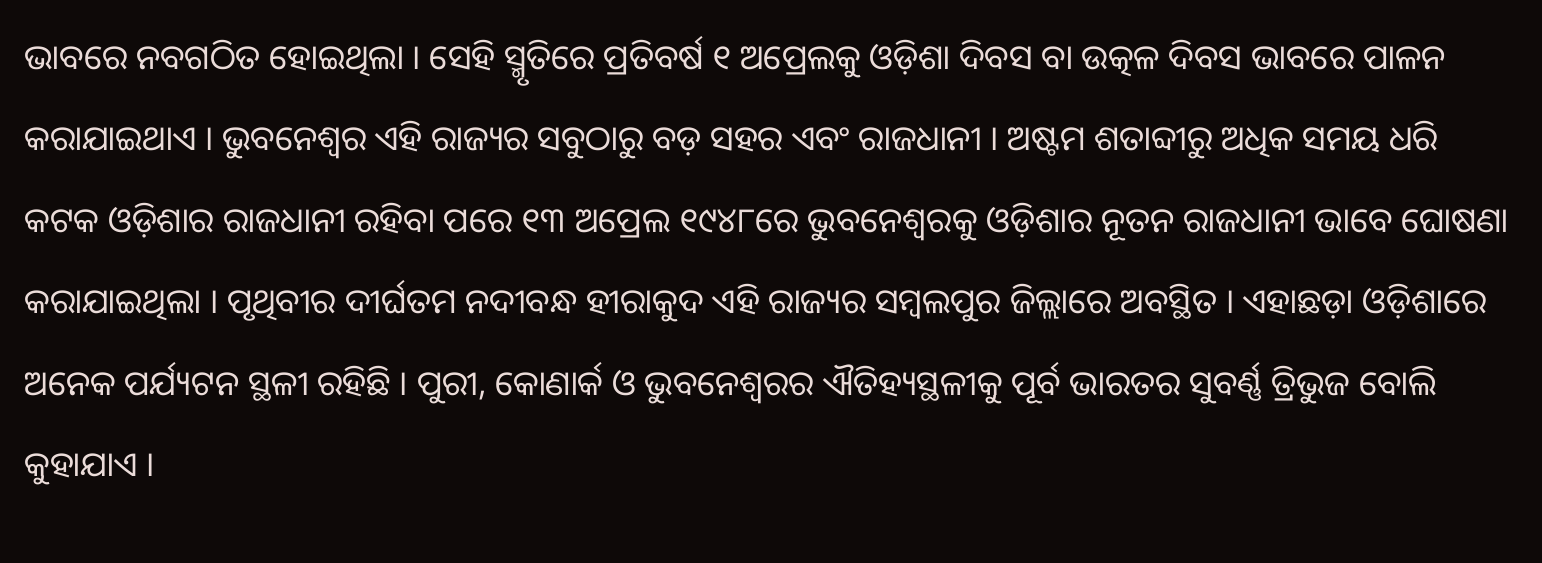ଭାବରେ ନବଗଠିତ ହୋଇଥିଲା । ସେହି ସ୍ମୃତିରେ ପ୍ରତିବର୍ଷ ୧ ଅପ୍ରେଲକୁ ଓଡ଼ିଶା ଦିବସ ବା ଉତ୍କଳ ଦିବସ ଭାବରେ ପାଳନ କରାଯାଇଥାଏ । ଭୁବନେଶ୍ୱର ଏହି ରାଜ୍ୟର ସବୁଠାରୁ ବଡ଼ ସହର ଏବଂ ରାଜଧାନୀ । ଅଷ୍ଟମ ଶତାବ୍ଦୀରୁ ଅଧିକ ସମୟ ଧରି କଟକ ଓଡ଼ିଶାର ରାଜଧାନୀ ରହିବା ପରେ ୧୩ ଅପ୍ରେଲ ୧୯୪୮ରେ ଭୁବନେଶ୍ୱରକୁ ଓଡ଼ିଶାର ନୂତନ ରାଜଧାନୀ ଭାବେ ଘୋଷଣା କରାଯାଇଥିଲା । ପୃଥିବୀର ଦୀର୍ଘତମ ନଦୀବନ୍ଧ ହୀରାକୁଦ ଏହି ରାଜ୍ୟର ସମ୍ବଲପୁର ଜିଲ୍ଲାରେ ଅବସ୍ଥିତ । ଏହାଛଡ଼ା ଓଡ଼ିଶାରେ ଅନେକ ପର୍ଯ୍ୟଟନ ସ୍ଥଳୀ ରହିଛି । ପୁରୀ, କୋଣାର୍କ ଓ ଭୁବନେଶ୍ୱରର ଐତିହ୍ୟସ୍ଥଳୀକୁ ପୂର୍ବ ଭାରତର ସୁବର୍ଣ୍ଣ ତ୍ରିଭୁଜ ବୋଲି କୁହାଯାଏ ।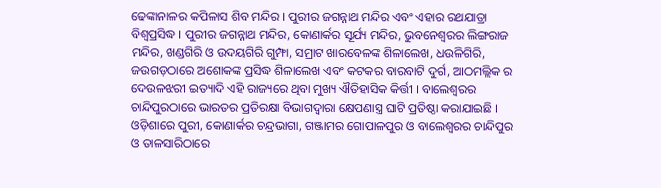ଢେଙ୍କାନାଳର କପିଳାସ ଶିବ ମନ୍ଦିର । ପୁରୀର ଜଗନ୍ନାଥ ମନ୍ଦିର ଏବଂ ଏହାର ରଥଯାତ୍ରା ବିଶ୍ୱପ୍ରସିଦ୍ଧ । ପୁରୀର ଜଗନ୍ନାଥ ମନ୍ଦିର, କୋଣାର୍କର ସୂର୍ଯ୍ୟ ମନ୍ଦିର, ଭୁବନେଶ୍ୱରର ଲିଙ୍ଗରାଜ ମନ୍ଦିର, ଖଣ୍ଡଗିରି ଓ ଉଦୟଗିରି ଗୁମ୍ଫା, ସମ୍ରାଟ ଖାରବେଳଙ୍କ ଶିଳାଲେଖ, ଧଉଳିଗିରି, ଜଉଗଡ଼ଠାରେ ଅଶୋକଙ୍କ ପ୍ରସିଦ୍ଧ ଶିଳାଲେଖ ଏବଂ କଟକର ବାରବାଟି ଦୁର୍ଗ, ଆଠମଲ୍ଲିକ ର ଦେଉଳଝରୀ ଇତ୍ୟାଦି ଏହି ରାଜ୍ୟରେ ଥିବା ମୁଖ୍ୟ ଐତିହାସିକ କିର୍ତ୍ତୀ । ବାଲେଶ୍ୱରର ଚାନ୍ଦିପୁରଠାରେ ଭାରତର ପ୍ରତିରକ୍ଷା ବିଭାଗଦ୍ୱାରା କ୍ଷେପଣାସ୍ତ୍ର ଘାଟି ପ୍ରତିଷ୍ଠା କରାଯାଇଛି । ଓଡ଼ିଶାରେ ପୁରୀ, କୋଣାର୍କର ଚନ୍ଦ୍ରଭାଗା, ଗଞ୍ଜାମର ଗୋପାଳପୁର ଓ ବାଲେଶ୍ୱରର ଚାନ୍ଦିପୁର ଓ ତାଳସାରିଠାରେ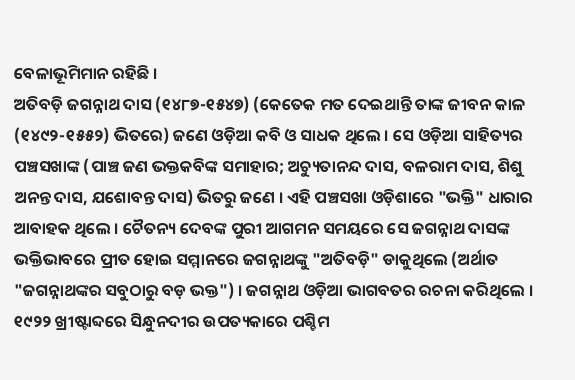ବେଳାଭୂମିମାନ ରହିଛି ।
ଅତିବଡ଼ି ଜଗନ୍ନାଥ ଦାସ (୧୪୮୭-୧୫୪୭) (କେତେକ ମତ ଦେଇଥାନ୍ତି ତାଙ୍କ ଜୀବନ କାଳ (୧୪୯୨-୧୫୫୨) ଭିତରେ) ଜଣେ ଓଡ଼ିଆ କବି ଓ ସାଧକ ଥିଲେ । ସେ ଓଡ଼ିଆ ସାହିତ୍ୟର ପଞ୍ଚସଖାଙ୍କ (ପାଞ୍ଚ ଜଣ ଭକ୍ତକବିଙ୍କ ସମାହାର; ଅଚ୍ୟୁତାନନ୍ଦ ଦାସ, ବଳରାମ ଦାସ, ଶିଶୁ ଅନନ୍ତ ଦାସ, ଯଶୋବନ୍ତ ଦାସ) ଭିତରୁ ଜଣେ । ଏହି ପଞ୍ଚସଖା ଓଡ଼ିଶାରେ "ଭକ୍ତି" ଧାରାର ଆବାହକ ଥିଲେ । ଚୈତନ୍ୟ ଦେବଙ୍କ ପୁରୀ ଆଗମନ ସମୟରେ ସେ ଜଗନ୍ନାଥ ଦାସଙ୍କ ଭକ୍ତିଭାବରେ ପ୍ରୀତ ହୋଇ ସମ୍ମାନରେ ଜଗନ୍ନାଥଙ୍କୁ "ଅତିବଡ଼ି" ଡାକୁଥିଲେ (ଅର୍ଥାତ "ଜଗନ୍ନାଥଙ୍କର ସବୁଠାରୁ ବଡ଼ ଭକ୍ତ") । ଜଗନ୍ନାଥ ଓଡ଼ିଆ ଭାଗବତର ରଚନା କରିଥିଲେ ।
୧୯୨୨ ଖ୍ରୀଷ୍ଟାବ୍ଦରେ ସିନ୍ଧୁନଦୀର ଉପତ୍ୟକାରେ ପଶ୍ଚିମ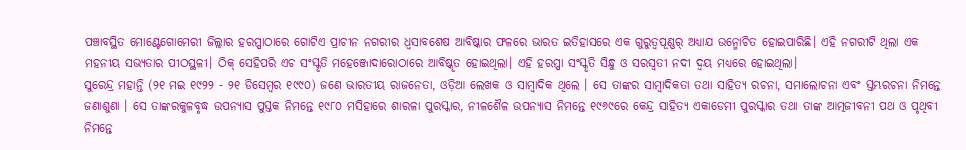ପଞ୍ଚାବସ୍ଥିତ ମୋଣ୍ଟେଗୋମେରୀ ଜିଲ୍ଲାର ହରପ୍ପାଠାରେ ଗୋଟିଏ ପ୍ରାଚୀନ ନଗରୀର ଧ୍ୱସାବଶେଷ ଆବିଷ୍କାର ଫଳରେ ଭାରତ ଇତିହାସରେ ଏକ ଗୁରୁତ୍ୱପୂଣ୍ଣର୍ ଅଧ୍ୟାଯ ଉନ୍ମୋଚିତ ହୋଇପାରିଛି। ଏହି ନଗରୀଟି ଥିଲା ଏକ ମହନୀୟ ସଭ୍ୟତାର ପୀଠସ୍ଥଳୀ। ଠିକ୍ ସେହିପରି ଏଚ ସଂସ୍କୃତି ମହେଞ୍ଜୋଦାରୋଠାରେ ଆବିଷ୍କୃତ ହୋଇଥିଲା। ଏହି ହରପ୍ପା ସଂସ୍କୃତି ସିନ୍ଧୁ ଓ ସରସ୍ୱତୀ ନଦୀ ଦ୍ୱୟ ମଧ୍ୟରେ ହୋଇଥିଲା।
ସୁରେନ୍ଦ୍ର ମହାନ୍ତି (୨୧ ମଇ ୧୯୨୨ - ୨୧ ଡିସେମ୍ବର ୧୯୯୦) ଜଣେ ଭାରତୀୟ ରାଜନେତା, ଓଡ଼ିଆ ଲେଖକ ଓ ସାମ୍ବାଦିକ ଥିଲେ । ସେ ତାଙ୍କର ସାମ୍ବାଦିକତା ତଥା ସାହିତ୍ୟ ରଚନା, ସମାଲୋଚନା ଏବଂ ସ୍ତମ୍ଭରଚନା ନିମନ୍ତେ ଜଣାଶୁଣା । ସେ ତାଙ୍କରକୁଳବୃଦ୍ଧ ଉପନ୍ୟାସ ପୁସ୍ତକ ନିମନ୍ତେ ୧୯୮୦ ମସିହାରେ ଶାରଳା ପୁରସ୍କାର, ନୀଳଶୈଳ ଉପନ୍ୟାସ ନିମନ୍ତେ ୧୯୬୯ରେ କେନ୍ଦ୍ର ସାହିତ୍ୟ ଏକାଡେମୀ ପୁରସ୍କାର ତଥା ତାଙ୍କ ଆତ୍ମଜୀବନୀ ପଥ ଓ ପୃଥିବୀ ନିମନ୍ତେ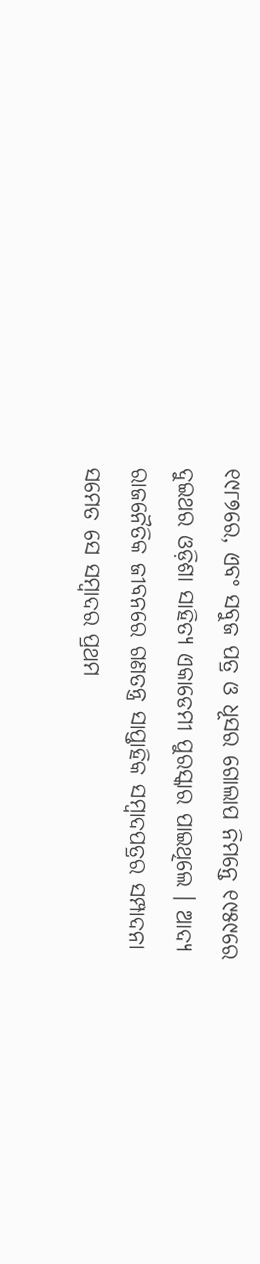୧୯୮୭ରେ, ଏବଂ ସବୁଜ ପତ୍ର ଓ ଧୂସର ଗୋଲାପ ନିମନ୍ତେ ୧୯୫୯ରେ ଦୁଇଥର ଓଡ଼ିଶା ସାହିତ୍ୟ ଏକାଡେମୀ ପୁରସ୍କାର ପାଇଥିଲେ । ଆଦ୍ୟ ରାଜନୈତିକ ଜୀବନରେ ଗଣତନ୍ତ୍ର ସାପ୍ତାହିକ ସମ୍ବାଦପତ୍ରର ସମ୍ପାଦନା ସମେତ ସେ ସମ୍ବାଦର ପ୍ରଥମ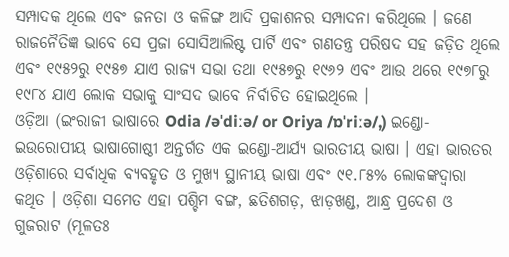ସମ୍ପାଦକ ଥିଲେ ଏବଂ ଜନତା ଓ କଳିଙ୍ଗ ଆଦି ପ୍ରକାଶନର ସମ୍ପାଦନା କରିଥିଲେ । ଜଣେ ରାଜନୈତିଜ୍ଞ ଭାବେ ସେ ପ୍ରଜା ସୋସିଆଲିଷ୍ଟ ପାର୍ଟି ଏବଂ ଗଣତନ୍ତ୍ର ପରିଷଦ ସହ ଜଡ଼ିତ ଥିଲେ ଏବଂ ୧୯୫୨ରୁ ୧୯୫୭ ଯାଏ ରାଜ୍ୟ ସଭା ତଥା ୧୯୫୭ରୁ ୧୯୬୨ ଏବଂ ଆଉ ଥରେ ୧୯୭୮ରୁ ୧୯୮୪ ଯାଏ ଲୋକ ସଭାକୁ ସାଂସଦ ଭାବେ ନିର୍ବାଚିତ ହୋଇଥିଲେ ।
ଓଡ଼ିଆ (ଇଂରାଜୀ ଭାଷାରେ Odia /əˈdiːə/ or Oriya /ɒˈriːə/,) ଇଣ୍ଡୋ-ଇଉରୋପୀୟ ଭାଷାଗୋଷ୍ଠୀ ଅନ୍ତର୍ଗତ ଏକ ଇଣ୍ଡୋ-ଆର୍ଯ୍ୟ ଭାରତୀୟ ଭାଷା । ଏହା ଭାରତର ଓଡ଼ିଶାରେ ସର୍ବାଧିକ ବ୍ୟବହୃତ ଓ ମୁଖ୍ୟ ସ୍ଥାନୀୟ ଭାଷା ଏବଂ ୯୧.୮୫% ଲୋକଙ୍କଦ୍ୱାରା କଥିତ । ଓଡ଼ିଶା ସମେତ ଏହା ପଶ୍ଚିମ ବଙ୍ଗ, ଛତିଶଗଡ଼, ଝାଡ଼ଖଣ୍ଡ, ଆନ୍ଧ୍ର ପ୍ରଦେଶ ଓ ଗୁଜରାଟ (ମୂଳତଃ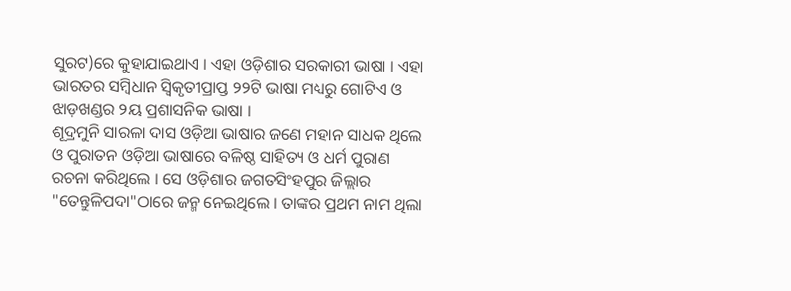ସୁରଟ)ରେ କୁହାଯାଇଥାଏ । ଏହା ଓଡ଼ିଶାର ସରକାରୀ ଭାଷା । ଏହା ଭାରତର ସମ୍ବିଧାନ ସ୍ୱିକୃତୀପ୍ରାପ୍ତ ୨୨ଟି ଭାଷା ମଧ୍ୟରୁ ଗୋଟିଏ ଓ ଝାଡ଼ଖଣ୍ଡର ୨ୟ ପ୍ରଶାସନିକ ଭାଷା ।
ଶୂଦ୍ରମୁନି ସାରଳା ଦାସ ଓଡ଼ିଆ ଭାଷାର ଜଣେ ମହାନ ସାଧକ ଥିଲେ ଓ ପୁରାତନ ଓଡ଼ିଆ ଭାଷାରେ ବଳିଷ୍ଠ ସାହିତ୍ୟ ଓ ଧର୍ମ ପୁରାଣ ରଚନା କରିଥିଲେ । ସେ ଓଡ଼ିଶାର ଜଗତସିଂହପୁର ଜିଲ୍ଲାର "ତେନ୍ତୁଳିପଦା"ଠାରେ ଜନ୍ମ ନେଇଥିଲେ । ତାଙ୍କର ପ୍ରଥମ ନାମ ଥିଲା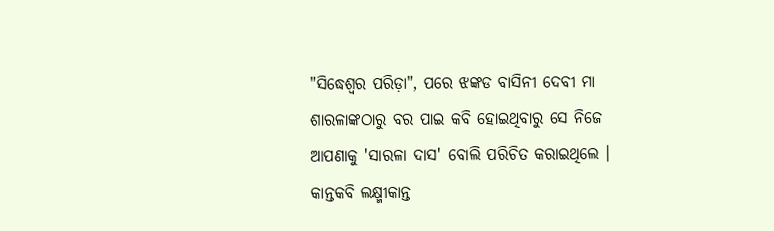"ସିଦ୍ଧେଶ୍ୱର ପରିଡ଼ା", ପରେ ଝଙ୍କଡ ବାସିନୀ ଦେବୀ ମା ଶାରଳାଙ୍କଠାରୁ ବର ପାଇ କବି ହୋଇଥିବାରୁ ସେ ନିଜେ ଆପଣାକୁ 'ସାରଳା ଦାସ' ବୋଲି ପରିଚିତ କରାଇଥିଲେ ।
କାନ୍ତକବି ଲକ୍ଷ୍ମୀକାନ୍ତ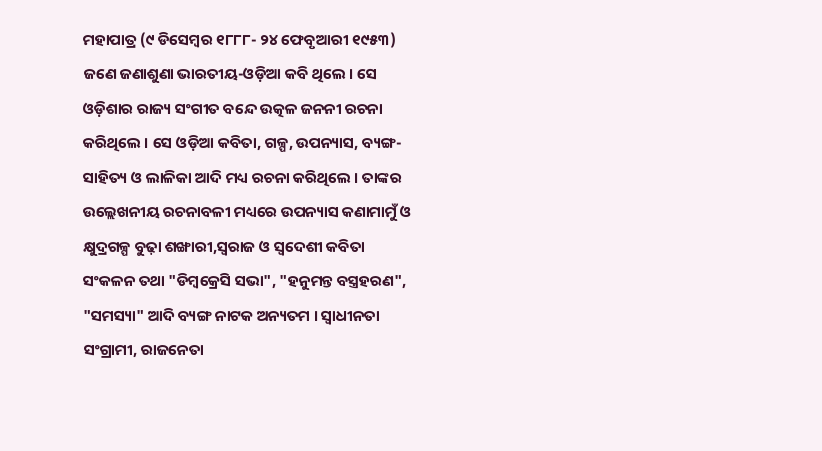ମହାପାତ୍ର (୯ ଡିସେମ୍ବର ୧୮୮୮- ୨୪ ଫେବୃଆରୀ ୧୯୫୩) ଜଣେ ଜଣାଶୁଣା ଭାରତୀୟ-ଓଡ଼ିଆ କବି ଥିଲେ । ସେ ଓଡ଼ିଶାର ରାଜ୍ୟ ସଂଗୀତ ବନ୍ଦେ ଉତ୍କଳ ଜନନୀ ରଚନା କରିଥିଲେ । ସେ ଓଡ଼ିଆ କବିତା, ଗଳ୍ପ, ଉପନ୍ୟାସ, ବ୍ୟଙ୍ଗ-ସାହିତ୍ୟ ଓ ଲାଳିକା ଆଦି ମଧ୍ୟ ରଚନା କରିଥିଲେ । ତାଙ୍କର ଉଲ୍ଲେଖନୀୟ ରଚନାବଳୀ ମଧ୍ୟରେ ଉପନ୍ୟାସ କଣାମାମୁଁ ଓ କ୍ଷୁଦ୍ରଗଳ୍ପ ବୁଢ଼ା ଶଙ୍ଖାରୀ,ସ୍ୱରାଜ ଓ ସ୍ୱଦେଶୀ କବିତା ସଂକଳନ ତଥା "ଡିମ୍ବକ୍ରେସି ସଭା", "ହନୁମନ୍ତ ବସ୍ତ୍ରହରଣ", "ସମସ୍ୟା" ଆଦି ବ୍ୟଙ୍ଗ ନାଟକ ଅନ୍ୟତମ । ସ୍ୱାଧୀନତା ସଂଗ୍ରାମୀ, ରାଜନେତା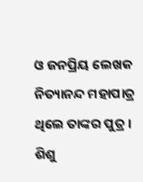ଓ ଜନପ୍ରିୟ ଲେଖକ ନିତ୍ୟାନନ୍ଦ ମହାପାତ୍ର ଥିଲେ ତାଙ୍କର ପୁତ୍ର ।
ଶିଶୁ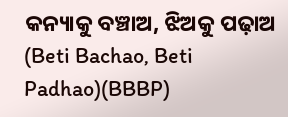କନ୍ୟାକୁ ବଞ୍ଚାଅ, ଝିଅକୁ ପଢ଼ାଅ (Beti Bachao, Beti Padhao)(BBBP)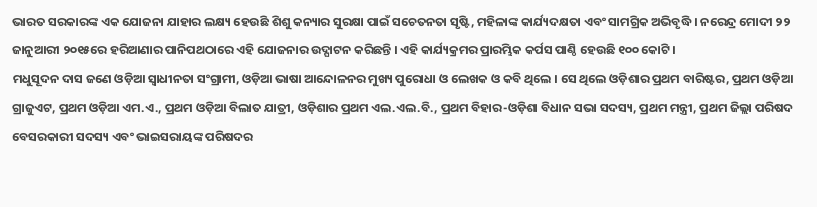ଭାରତ ସରକାରଙ୍କ ଏକ ଯୋଜନା ଯାହାର ଲକ୍ଷ୍ୟ ହେଉଛି ଶିଶୁ କନ୍ୟାର ସୁରକ୍ଷା ପାଇଁ ସଚେତନତା ସୃଷ୍ଟି, ମହିଳାଙ୍କ କାର୍ଯ୍ୟଦକ୍ଷତା ଏବଂ ସାମଗ୍ରିକ ଅଭିବୃଦ୍ଧି । ନରେନ୍ଦ୍ର ମୋଦୀ ୨୨ ଜାନୁଆରୀ ୨୦୧୫ରେ ହରିଆଣାର ପାନିପଥଠାରେ ଏହି ଯୋଜନାର ଉଦ୍ଘାଟନ କରିଛନ୍ତି । ଏହି କାର୍ଯ୍ୟକ୍ରମର ପ୍ରାରମ୍ଭିକ କର୍ପସ ପାଣ୍ଠି ହେଉଛି ୧୦୦ କୋଟି ।
ମଧୁସୂଦନ ଦାସ ଜଣେ ଓଡ଼ିଆ ସ୍ୱାଧୀନତା ସଂଗ୍ରାମୀ, ଓଡ଼ିଆ ଭାଷା ଆନ୍ଦୋଳନର ମୁଖ୍ୟ ପୁରୋଧା ଓ ଲେଖକ ଓ କବି ଥିଲେ । ସେ ଥିଲେ ଓଡ଼ିଶାର ପ୍ରଥମ ବାରିଷ୍ଟର, ପ୍ରଥମ ଓଡ଼ିଆ ଗ୍ରାଜୁଏଟ, ପ୍ରଥମ ଓଡ଼ିଆ ଏମ.ଏ., ପ୍ରଥମ ଓଡ଼ିଆ ବିଲାତ ଯାତ୍ରୀ, ଓଡ଼ିଶାର ପ୍ରଥମ ଏଲ.ଏଲ.ବି., ପ୍ରଥମ ବିହାର-ଓଡ଼ିଶା ବିଧାନ ସଭା ସଦସ୍ୟ, ପ୍ରଥମ ମନ୍ତ୍ରୀ, ପ୍ରଥମ ଜିଲ୍ଲା ପରିଷଦ ବେସରକାରୀ ସଦସ୍ୟ ଏବଂ ଭାଇସରାୟଙ୍କ ପରିଷଦର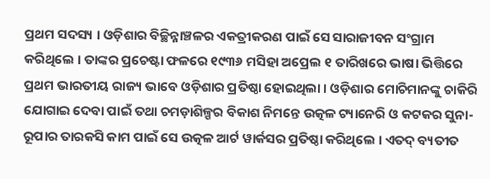ପ୍ରଥମ ସଦସ୍ୟ । ଓଡ଼ିଶାର ବିଚ୍ଛିନ୍ନାଞ୍ଚଳର ଏକତ୍ରୀକରଣ ପାଇଁ ସେ ସାରାଜୀବନ ସଂଗ୍ରାମ କରିଥିଲେ । ତାଙ୍କର ପ୍ରଚେଷ୍ଟା ଫଳରେ ୧୯୩୬ ମସିହା ଅପ୍ରେଲ ୧ ତାରିଖରେ ଭାଷା ଭିତ୍ତିରେ ପ୍ରଥମ ଭାରତୀୟ ରାଜ୍ୟ ଭାବେ ଓଡ଼ିଶାର ପ୍ରତିଷ୍ଠା ହୋଇଥିଲା । ଓଡ଼ିଶାର ମୋଚିମାନଙ୍କୁ ଚାକିରି ଯୋଗାଇ ଦେବା ପାଇଁ ତଥା ଚମଡ଼ାଶିଳ୍ପର ବିକାଶ ନିମନ୍ତେ ଉତ୍କଳ ଟ୍ୟାନେରି ଓ କଟକର ସୁନା-ରୂପାର ତାରକସି କାମ ପାଇଁ ସେ ଉତ୍କଳ ଆର୍ଟ ୱାର୍କସର ପ୍ରତିଷ୍ଠା କରିଥିଲେ । ଏତଦ୍ ବ୍ୟତୀତ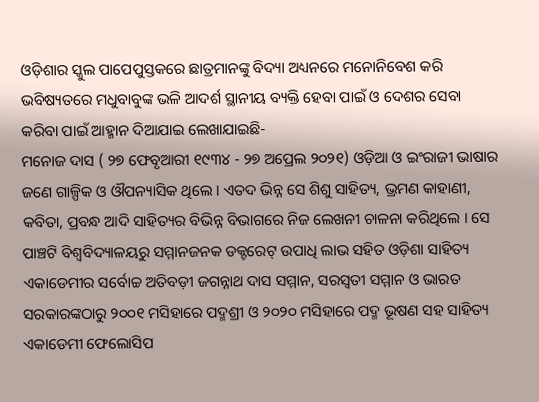ଓଡ଼ିଶାର ସ୍କୁଲ ପାପେପୁସ୍ତକରେ ଛାତ୍ରମାନଙ୍କୁ ବିଦ୍ୟା ଅଧ୍ୟନରେ ମନୋନିବେଶ କରି ଭବିଷ୍ୟତରେ ମଧୁବାବୁଙ୍କ ଭଳି ଆଦର୍ଶ ସ୍ଥାନୀୟ ବ୍ୟକ୍ତି ହେବା ପାଇଁ ଓ ଦେଶର ସେବା କରିବା ପାଇଁ ଆହ୍ମାନ ଦିଆଯାଇ ଲେଖାଯାଇଛି-
ମନୋଜ ଦାସ ( ୨୭ ଫେବୃଆରୀ ୧୯୩୪ - ୨୭ ଅପ୍ରେଲ ୨୦୨୧) ଓଡ଼ିଆ ଓ ଇଂରାଜୀ ଭାଷାର ଜଣେ ଗାଳ୍ପିକ ଓ ଔପନ୍ୟାସିକ ଥିଲେ । ଏତଦ ଭିନ୍ନ ସେ ଶିଶୁ ସାହିତ୍ୟ, ଭ୍ରମଣ କାହାଣୀ, କବିତା, ପ୍ରବନ୍ଧ ଆଦି ସାହିତ୍ୟର ବିଭିନ୍ନ ବିଭାଗରେ ନିଜ ଲେଖନୀ ଚାଳନା କରିଥିଲେ । ସେ ପାଞ୍ଚଟି ବିଶ୍ୱବିଦ୍ୟାଳୟରୁ ସମ୍ମାନଜନକ ଡକ୍ଟରେଟ୍ ଉପାଧି ଲାଭ ସହିତ ଓଡ଼ିଶା ସାହିତ୍ୟ ଏକାଡେମୀର ସର୍ବୋଚ୍ଚ ଅତିବଡ଼ୀ ଜଗନ୍ନାଥ ଦାସ ସମ୍ମାନ, ସରସ୍ୱତୀ ସମ୍ମାନ ଓ ଭାରତ ସରକାରଙ୍କଠାରୁ ୨୦୦୧ ମସିହାରେ ପଦ୍ମଶ୍ରୀ ଓ ୨୦୨୦ ମସିହାରେ ପଦ୍ମ ଭୂଷଣ ସହ ସାହିତ୍ୟ ଏକାଡେମୀ ଫେଲୋସିପ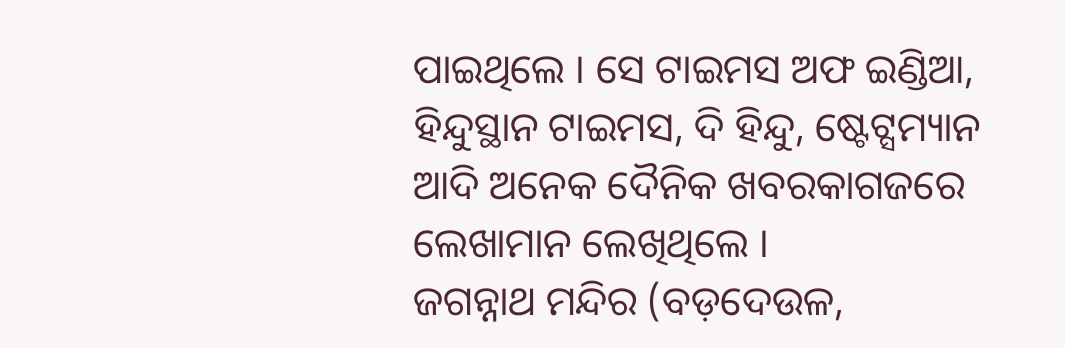ପାଇଥିଲେ । ସେ ଟାଇମସ ଅଫ ଇଣ୍ଡିଆ, ହିନ୍ଦୁସ୍ଥାନ ଟାଇମସ, ଦି ହିନ୍ଦୁ, ଷ୍ଟେଟ୍ସମ୍ୟାନ ଆଦି ଅନେକ ଦୈନିକ ଖବରକାଗଜରେ ଲେଖାମାନ ଲେଖିଥିଲେ ।
ଜଗନ୍ନାଥ ମନ୍ଦିର (ବଡ଼ଦେଉଳ,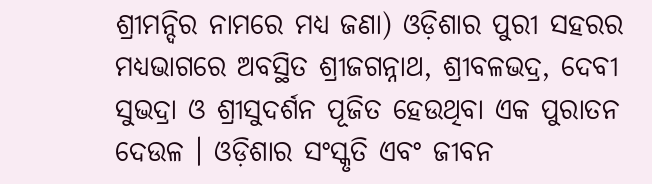ଶ୍ରୀମନ୍ଦିର ନାମରେ ମଧ୍ୟ ଜଣା) ଓଡ଼ିଶାର ପୁରୀ ସହରର ମଧ୍ୟଭାଗରେ ଅବସ୍ଥିତ ଶ୍ରୀଜଗନ୍ନାଥ, ଶ୍ରୀବଳଭଦ୍ର, ଦେବୀ ସୁଭଦ୍ରା ଓ ଶ୍ରୀସୁଦର୍ଶନ ପୂଜିତ ହେଉଥିବା ଏକ ପୁରାତନ ଦେଉଳ । ଓଡ଼ିଶାର ସଂସ୍କୃତି ଏବଂ ଜୀବନ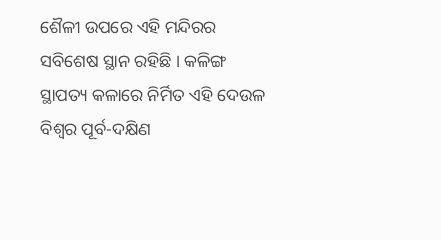ଶୈଳୀ ଉପରେ ଏହି ମନ୍ଦିରର ସବିଶେଷ ସ୍ଥାନ ରହିଛି । କଳିଙ୍ଗ ସ୍ଥାପତ୍ୟ କଳାରେ ନିର୍ମିତ ଏହି ଦେଉଳ ବିଶ୍ୱର ପୂର୍ବ-ଦକ୍ଷିଣ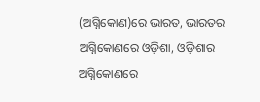(ଅଗ୍ନିକୋଣ)ରେ ଭାରତ, ଭାରତର ଅଗ୍ନିକୋଣରେ ଓଡ଼ିଶା, ଓଡ଼ିଶାର ଅଗ୍ନିକୋଣରେ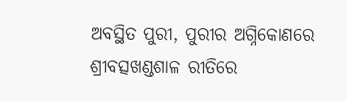ଅବସ୍ଥିତ ପୁରୀ, ପୁରୀର ଅଗ୍ନିକୋଣରେ ଶ୍ରୀବତ୍ସଖଣ୍ଡଶାଳ ରୀତିରେ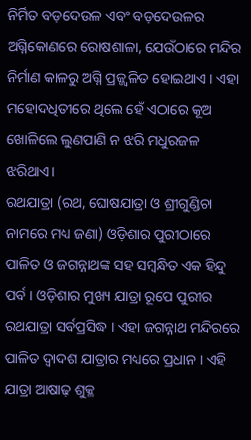ନିର୍ମିତ ବଡ଼ଦେଉଳ ଏବଂ ବଡ଼ଦେଉଳର ଅଗ୍ନିକୋଣରେ ରୋଷଶାଳା, ଯେଉଁଠାରେ ମନ୍ଦିର ନିର୍ମାଣ କାଳରୁ ଅଗ୍ନି ପ୍ରଜ୍ଜ୍ୱଳିତ ହୋଇଥାଏ । ଏହା ମହୋଦଧିତୀରେ ଥିଲେ ହେଁ ଏଠାରେ କୂଅ ଖୋଳିଲେ ଲୁଣପାଣି ନ ଝରି ମଧୁରଜଳ ଝରିଥାଏ।
ରଥଯାତ୍ରା (ରଥ, ଘୋଷଯାତ୍ରା ଓ ଶ୍ରୀଗୁଣ୍ଡିଚା ନାମରେ ମଧ୍ୟ ଜଣା) ଓଡ଼ିଶାର ପୁରୀଠାରେ ପାଳିତ ଓ ଜଗନ୍ନାଥଙ୍କ ସହ ସମ୍ବନ୍ଧିତ ଏକ ହିନ୍ଦୁ ପର୍ବ । ଓଡ଼ିଶାର ମୁଖ୍ୟ ଯାତ୍ରା ରୂପେ ପୁରୀର ରଥଯାତ୍ରା ସର୍ବପ୍ରସିଦ୍ଧ । ଏହା ଜଗନ୍ନାଥ ମନ୍ଦିରରେ ପାଳିତ ଦ୍ୱାଦଶ ଯାତ୍ରାର ମଧ୍ୟରେ ପ୍ରଧାନ । ଏହି ଯାତ୍ରା ଆଷାଢ଼ ଶୁକ୍ଳ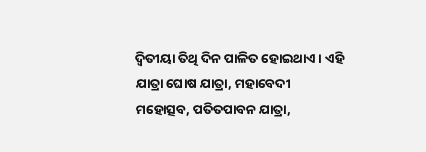ଦ୍ୱିତୀୟା ତିଥି ଦିନ ପାଳିତ ହୋଇଥାଏ । ଏହି ଯାତ୍ରା ଘୋଷ ଯାତ୍ରା, ମହାବେଦୀ ମହୋତ୍ସବ, ପତିତପାବନ ଯାତ୍ରା,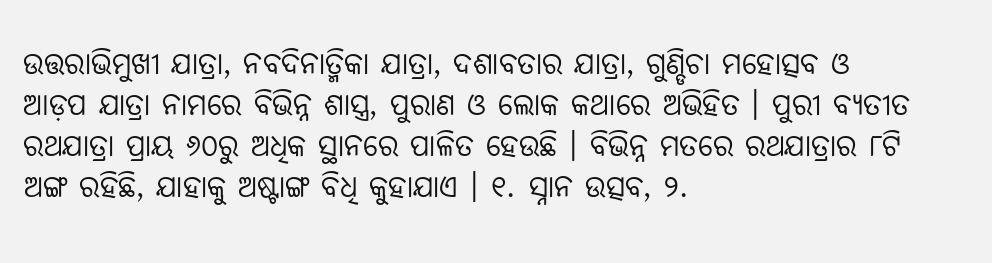ଉତ୍ତରାଭିମୁଖୀ ଯାତ୍ରା, ନବଦିନାତ୍ମିକା ଯାତ୍ରା, ଦଶାବତାର ଯାତ୍ରା, ଗୁଣ୍ଡିଚା ମହୋତ୍ସବ ଓ ଆଡ଼ପ ଯାତ୍ରା ନାମରେ ବିଭିନ୍ନ ଶାସ୍ତ୍ର, ପୁରାଣ ଓ ଲୋକ କଥାରେ ଅଭିହିତ । ପୁରୀ ବ୍ୟତୀତ ରଥଯାତ୍ରା ପ୍ରାୟ ୬୦ରୁ ଅଧିକ ସ୍ଥାନରେ ପାଳିତ ହେଉଛି । ବିଭିନ୍ନ ମତରେ ରଥଯାତ୍ରାର ୮ଟି ଅଙ୍ଗ ରହିଛି, ଯାହାକୁ ଅଷ୍ଟାଙ୍ଗ ବିଧି କୁହାଯାଏ । ୧. ସ୍ନାନ ଉତ୍ସବ, ୨.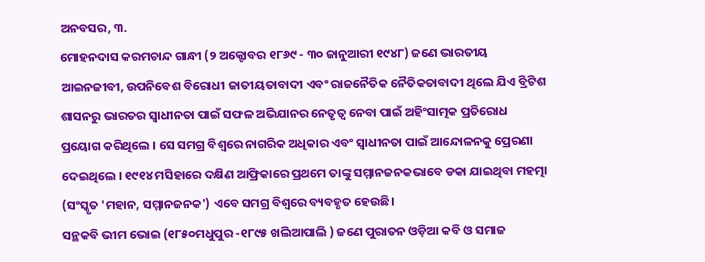ଅନବସର, ୩.
ମୋହନଦାସ କରମଚାନ୍ଦ ଗାନ୍ଧୀ (୨ ଅକ୍ଟୋବର ୧୮୬୯ - ୩୦ ଜାନୁଆରୀ ୧୯୪୮) ଜଣେ ଭାରତୀୟ ଆଇନଜୀବୀ, ଉପନିବେଶ ବିରୋଧୀ ଜାତୀୟତାବାଦୀ ଏବଂ ରାଜନୈତିକ ନୈତିକତାବାଦୀ ଥିଲେ ଯିଏ ବ୍ରିଟିଶ ଶାସନରୁ ଭାରତର ସ୍ୱାଧୀନତା ପାଇଁ ସଫଳ ଅଭିଯାନର ନେତୃତ୍ୱ ନେବା ପାଇଁ ଅହିଂସାତ୍ମକ ପ୍ରତିରୋଧ ପ୍ରୟୋଗ କରିଥିଲେ । ସେ ସମଗ୍ର ବିଶ୍ୱରେ ନାଗରିକ ଅଧିକାର ଏବଂ ସ୍ୱାଧୀନତା ପାଇଁ ଆନ୍ଦୋଳନକୁ ପ୍ରେରଣା ଦେଇଥିଲେ । ୧୯୧୪ ମସିହାରେ ଦକ୍ଷିଣ ଆଫ୍ରିକାରେ ପ୍ରଥମେ ତାଙ୍କୁ ସମ୍ମାନଜନକଭାବେ ଡକା ଯାଇଥିବା ମହତ୍ମା (ସଂସ୍କୃତ 'ମହାନ, ସମ୍ମାନଜନକ') ଏବେ ସମଗ୍ର ବିଶ୍ୱରେ ବ୍ୟବହୃତ ହେଉଛି।
ସନ୍ଥକବି ଭୀମ ଭୋଇ (୧୮୫୦ମଧୁପୁର -୧୮୯୫ ଖଲିଆପାଲି ) ଜଣେ ପୁରାତନ ଓଡ଼ିଆ କବି ଓ ସମାଜ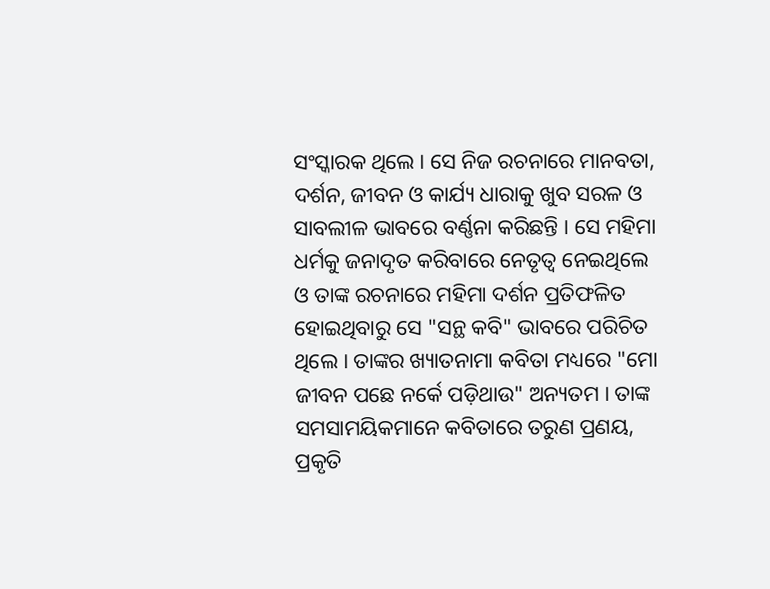ସଂସ୍କାରକ ଥିଲେ । ସେ ନିଜ ରଚନାରେ ମାନବତା, ଦର୍ଶନ, ଜୀବନ ଓ କାର୍ଯ୍ୟ ଧାରାକୁ ଖୁବ ସରଳ ଓ ସାବଲୀଳ ଭାବରେ ବର୍ଣ୍ଣନା କରିଛନ୍ତି । ସେ ମହିମା ଧର୍ମକୁ ଜନାଦୃତ କରିବାରେ ନେତୃତ୍ୱ ନେଇଥିଲେ ଓ ତାଙ୍କ ରଚନାରେ ମହିମା ଦର୍ଶନ ପ୍ରତିଫଳିତ ହୋଇଥିବାରୁ ସେ "ସନ୍ଥ କବି" ଭାବରେ ପରିଚିତ ଥିଲେ । ତାଙ୍କର ଖ୍ୟାତନାମା କବିତା ମଧ୍ୟରେ "ମୋ ଜୀବନ ପଛେ ନର୍କେ ପଡ଼ିଥାଉ" ଅନ୍ୟତମ । ତାଙ୍କ ସମସାମୟିକମାନେ କବିତାରେ ତରୁଣ ପ୍ରଣୟ, ପ୍ରକୃତି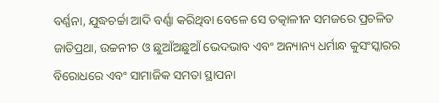ବର୍ଣ୍ଣନା, ଯୁଦ୍ଧଚର୍ଚ୍ଚା ଆଦି ବର୍ଣ୍ଣା କରିଥିବା ବେଳେ ସେ ତତ୍କାଳୀନ ସମଜରେ ପ୍ରଚଳିତ ଜାତିପ୍ରଥା, ଉଚ୍ଚନୀଚ ଓ ଛୁଆଁଅଛୁଆଁ ଭେଦଭାବ ଏବଂ ଅନ୍ୟାନ୍ୟ ଧର୍ମାନ୍ଧ କୁସଂସ୍କାରର ବିରୋଧରେ ଏବଂ ସାମାଜିକ ସମତା ସ୍ଥାପନା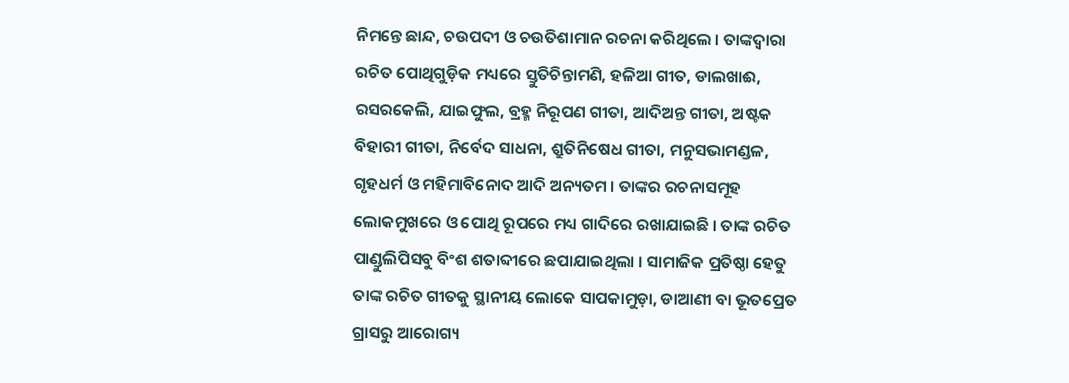ନିମନ୍ତେ ଛାନ୍ଦ, ଚଉପଦୀ ଓ ଚଉତିଶାମାନ ରଚନା କରିଥିଲେ । ତାଙ୍କଦ୍ୱାରା ରଚିତ ପୋଥିଗୁଡ଼ିକ ମଧ୍ୟରେ ସ୍ତୁତିଚିନ୍ତାମଣି, ହଳିଆ ଗୀତ, ଡାଲଖାଈ, ରସରକେଲି, ଯାଇଫୁଲ, ବ୍ରହ୍ମ ନିରୂପଣ ଗୀତା, ଆଦିଅନ୍ତ ଗୀତା, ଅଷ୍ଟକ ବିହାରୀ ଗୀତା, ନିର୍ବେଦ ସାଧନା, ଶ୍ରୁତିନିଷେଧ ଗୀତା, ମନୁସଭାମଣ୍ଡଳ, ଗୃହଧର୍ମ ଓ ମହିମାବିନୋଦ ଆଦି ଅନ୍ୟତମ । ତାଙ୍କର ରଚନାସମୂହ ଲୋକମୁଖରେ ଓ ପୋଥି ରୂପରେ ମଧ୍ୟ ଗାଦିରେ ରଖାଯାଇଛି । ତାଙ୍କ ରଚିତ ପାଣ୍ଡୁଲିପିସବୁ ବିଂଶ ଶତାବ୍ଦୀରେ ଛପାଯାଇଥିଲା । ସାମାଜିକ ପ୍ରତିଷ୍ଠା ହେତୁ ତାଙ୍କ ରଚିତ ଗୀତକୁ ସ୍ଥାନୀୟ ଲୋକେ ସାପକାମୁଡ଼ା, ଡାଆଣୀ ବା ଭୂତପ୍ରେତ ଗ୍ରାସରୁ ଆରୋଗ୍ୟ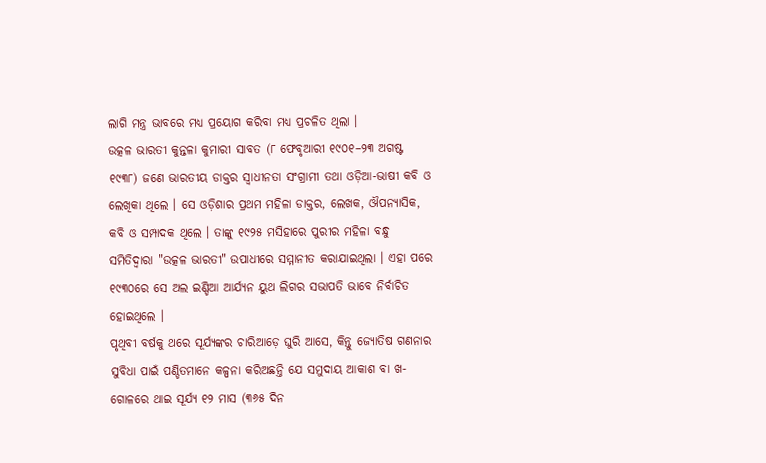ଲାଗି ମନ୍ତ୍ର ଭାବରେ ମଧ୍ୟ ପ୍ରୟୋଗ କରିବା ମଧ୍ୟ ପ୍ରଚଳିତ ଥିଲା ।
ଉତ୍କଳ ଭାରତୀ କୁନ୍ତଳା କୁମାରୀ ସାବତ (୮ ଫେବୃଆରୀ ୧୯୦୧–୨୩ ଅଗଷ୍ଟ ୧୯୩୮) ଜଣେ ଭାରତୀୟ ଡାକ୍ତର ସ୍ୱାଧୀନତା ସଂଗ୍ରାମୀ ତଥା ଓଡ଼ିଆ-ଭାଷୀ କବି ଓ ଲେଖିକା ଥିଲେ । ସେ ଓଡ଼ିଶାର ପ୍ରଥମ ମହିଳା ଡାକ୍ତର, ଲେଖକ, ଔପନ୍ୟାସିକ, କବି ଓ ସମ୍ପାଦକ ଥିଲେ । ତାଙ୍କୁ ୧୯୨୫ ମସିହାରେ ପୁରୀର ମହିଳା ବନ୍ଧୁ ସମିତିଦ୍ୱାରା "ଉତ୍କଳ ଭାରତୀ" ଉପାଧୀରେ ସମ୍ମାନୀତ କରାଯାଇଥିଲା । ଏହା ପରେ ୧୯୩୦ରେ ସେ ଅଲ ଇଣ୍ଡିଆ ଆର୍ଯ୍ୟନ ୟୁଥ ଲିଗର ସଭାପତି ଭାବେ ନିର୍ବାଚିତ ହୋଇଥିଲେ ।
ପୃଥିବୀ ବର୍ଷକୁ ଥରେ ସୂର୍ଯ୍ୟଙ୍କର ଚାରିଆଡ଼େ ଘୁରି ଆସେ, କିନ୍ତୁ ଜ୍ୟୋତିଷ ଗଣନାର ସୁବିଧା ପାଇଁ ପଣ୍ଡିତମାନେ କଳ୍ପନା କରିଅଛନ୍ତି ଯେ ସମୁଦାୟ ଆକାଶ ବା ଖ-ଗୋଳରେ ଥାଇ ସୂର୍ଯ୍ୟ ୧୨ ମାସ (୩୬୫ ଦିନ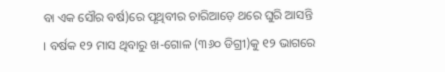ବା ଏକ ସୌର ବର୍ଷ)ରେ ପୃଥିବୀର ଚାରିଆଡ଼େ ଥରେ ଘୁରି ଆସନ୍ତି । ବର୍ଷକ ୧୨ ମାସ ଥିବାରୁ ଖ-ଗୋଳ (୩୬୦ ଡିଗ୍ରୀ)କୁ ୧୨ ଭାଗରେ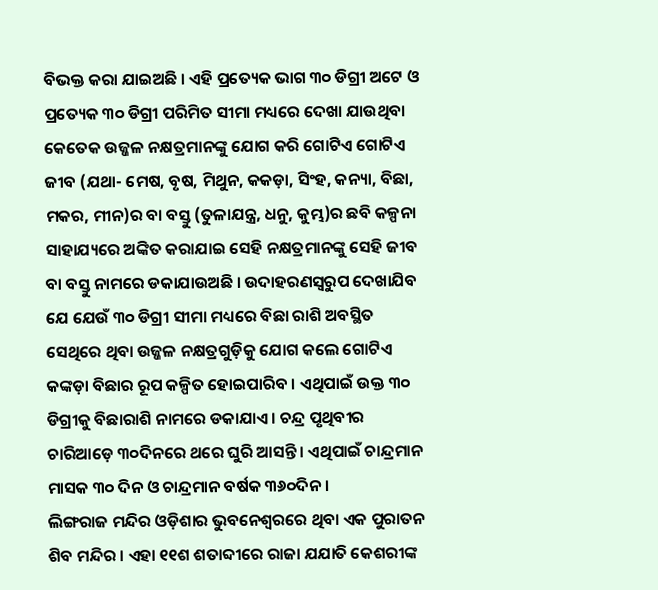ବିଭକ୍ତ କରା ଯାଇଅଛି । ଏହି ପ୍ରତ୍ୟେକ ଭାଗ ୩୦ ଡିଗ୍ରୀ ଅଟେ ଓ ପ୍ରତ୍ୟେକ ୩୦ ଡିଗ୍ରୀ ପରିମିତ ସୀମା ମଧ୍ୟରେ ଦେଖା ଯାଉଥିବା କେତେକ ଉଜ୍ଜଳ ନକ୍ଷତ୍ରମାନଙ୍କୁ ଯୋଗ କରି ଗୋଟିଏ ଗୋଟିଏ ଜୀବ (ଯଥା- ମେଷ, ବୃଷ, ମିଥୁନ, କକଡ଼ା, ସିଂହ, କନ୍ୟା, ବିଛା, ମକର, ମୀନ)ର ବା ବସ୍ତୁ (ତୁଳାଯନ୍ତ୍ର, ଧନୁ, କୁମ୍ଭ)ର ଛବି କଳ୍ପନା ସାହାଯ୍ୟରେ ଅଙ୍କିତ କରାଯାଇ ସେହି ନକ୍ଷତ୍ରମାନଙ୍କୁ ସେହି ଜୀବ ବା ବସ୍ତୁ ନାମରେ ଡକାଯାଉଅଛି । ଉଦାହରଣସ୍ୱରୁପ ଦେଖାଯିବ ଯେ ଯେଉଁ ୩୦ ଡିଗ୍ରୀ ସୀମା ମଧ୍ୟରେ ବିଛା ରାଶି ଅବସ୍ଥିତ ସେଥିରେ ଥିବା ଉଜ୍ଜଳ ନକ୍ଷତ୍ରଗୁଡ଼ିକୁ ଯୋଗ କଲେ ଗୋଟିଏ କଙ୍କଡ଼ା ବିଛାର ରୂପ କଳ୍ପିତ ହୋଇପାରିବ । ଏଥିପାଇଁ ଉକ୍ତ ୩୦ ଡିଗ୍ରୀକୁ ବିଛାରାଶି ନାମରେ ଡକାଯାଏ । ଚନ୍ଦ୍ର ପୃଥିବୀର ଚାରିଆଡ଼େ ୩୦ଦିନରେ ଥରେ ଘୁରି ଆସନ୍ତି। ଏଥିପାଇଁ ଚାନ୍ଦ୍ରମାନ ମାସକ ୩୦ ଦିନ ଓ ଚାନ୍ଦ୍ରମାନ ବର୍ଷକ ୩୬୦ଦିନ ।
ଲିଙ୍ଗରାଜ ମନ୍ଦିର ଓଡ଼ିଶାର ଭୁବନେଶ୍ୱରରେ ଥିବା ଏକ ପୁରାତନ ଶିବ ମନ୍ଦିର । ଏହା ୧୧ଶ ଶତାବ୍ଦୀରେ ରାଜା ଯଯାତି କେଶରୀଙ୍କ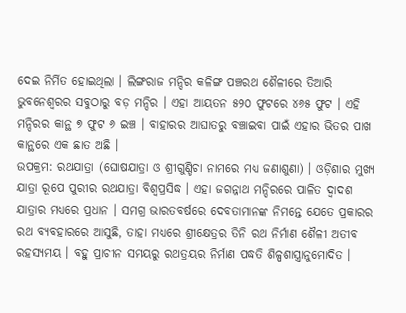ଦେଇ ନିର୍ମିତ ହୋଇଥିଲା । ଲିଙ୍ଗରାଜ ମନ୍ଦିର କଳିଙ୍ଗ ପଞ୍ଚରଥ ଶୈଳୀରେ ତିଆରି ଭୁବନେଶ୍ୱରର ସବୁଠାରୁ ବଡ଼ ମନ୍ଦିର । ଏହା ଆୟତନ ୫୨୦ ଫୁଟରେ ୪୬୫ ଫୁଟ । ଏହି ମନ୍ଦିରର କାନ୍ଥ ୭ ଫୁଟ ୬ ଇଞ୍ଚ । ବାହାରର ଆଘାତରୁ ବଞ୍ଚାଇବା ପାଇଁ ଏହାର ଭିତର ପାଖ କାନ୍ଥରେ ଏକ ଛାତ ଅଛି ।
ଉପକ୍ରମ: ରଥଯାତ୍ରା (ଘୋଷଯାତ୍ରା ଓ ଶ୍ରୀଗୁଣ୍ଡିଚା ନାମରେ ମଧ୍ୟ ଜଣାଶୁଣା) । ଓଡ଼ିଶାର ମୁଖ୍ୟ ଯାତ୍ରା ରୂପେ ପୁରୀର ରଥଯାତ୍ରା ବିଶ୍ୱପ୍ରସିଦ୍ଧ । ଏହା ଜଗନ୍ନାଥ ମନ୍ଦିରରେ ପାଳିତ ଦ୍ୱାଦଶ ଯାତ୍ରାର ମଧ୍ୟରେ ପ୍ରଧାନ । ସମଗ୍ର ଭାରତବର୍ଷରେ ଦେବତାମାନଙ୍କ ନିମନ୍ତେ ଯେତେ ପ୍ରକାରର ରଥ ବ୍ୟବହାରରେ ଆସୁଛି, ତାହା ମଧ୍ୟରେ ଶ୍ରୀକ୍ଷେତ୍ରର ତିନି ରଥ ନିର୍ମାଣ ଶୈଳୀ ଅତୀବ ରହସ୍ୟମୟ । ବହୁ ପ୍ରାଚୀନ ସମୟରୁ ରଥତ୍ରୟର ନିର୍ମାଣ ପଦ୍ଧତି ଶିଳ୍ପଶାସ୍ତ୍ରାନୁମୋଦିତ ।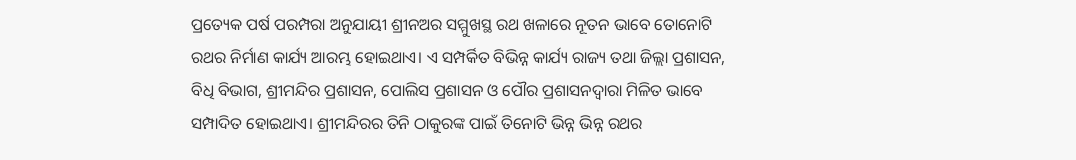ପ୍ରତ୍ୟେକ ପର୍ଷ ପରମ୍ପରା ଅନୁଯାୟୀ ଶ୍ରୀନଅର ସମ୍ମୁଖସ୍ଥ ରଥ ଖଳାରେ ନୂତନ ଭାବେ ତୋନୋଟି ରଥର ନିର୍ମାଣ କାର୍ଯ୍ୟ ଆରମ୍ଭ ହୋଇଥାଏ। ଏ ସମ୍ପର୍କିତ ବିଭିନ୍ନ କାର୍ଯ୍ୟ ରାଜ୍ୟ ତଥା ଜିଲ୍ଲା ପ୍ରଶାସନ, ବିଧି ବିଭାଗ, ଶ୍ରୀମନ୍ଦିର ପ୍ରଶାସନ, ପୋଲିସ ପ୍ରଶାସନ ଓ ପୌର ପ୍ରଶାସନଦ୍ୱାରା ମିଳିତ ଭାବେ ସମ୍ପାଦିତ ହୋଇଥାଏ। ଶ୍ରୀମନ୍ଦିରର ତିନି ଠାକୁରଙ୍କ ପାଇଁ ତିନୋଟି ଭିନ୍ନ ଭିନ୍ନ ରଥର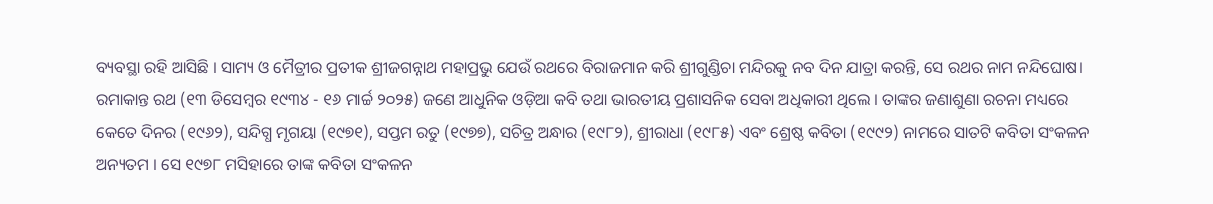ବ୍ୟବସ୍ଥା ରହି ଆସିଛି । ସାମ୍ୟ ଓ ମୈତ୍ରୀର ପ୍ରତୀକ ଶ୍ରୀଜଗନ୍ନାଥ ମହାପ୍ରଭୁ ଯେଉଁ ରଥରେ ବିରାଜମାନ କରି ଶ୍ରୀଗୁଣ୍ଡିଚା ମନ୍ଦିରକୁ ନବ ଦିନ ଯାତ୍ରା କରନ୍ତି, ସେ ରଥର ନାମ ନନ୍ଦିଘୋଷ।
ରମାକାନ୍ତ ରଥ (୧୩ ଡିସେମ୍ବର ୧୯୩୪ - ୧୬ ମାର୍ଚ୍ଚ ୨୦୨୫) ଜଣେ ଆଧୁନିକ ଓଡ଼ିଆ କବି ତଥା ଭାରତୀୟ ପ୍ରଶାସନିକ ସେବା ଅଧିକାରୀ ଥିଲେ । ତାଙ୍କର ଜଣାଶୁଣା ରଚନା ମଧ୍ୟରେ କେତେ ଦିନର (୧୯୬୨), ସନ୍ଦିଗ୍ଧ ମୃଗୟା (୧୯୭୧), ସପ୍ତମ ରତୁ (୧୯୭୭), ସଚିତ୍ର ଅନ୍ଧାର (୧୯୮୨), ଶ୍ରୀରାଧା (୧୯୮୫) ଏବଂ ଶ୍ରେଷ୍ଠ କବିତା (୧୯୯୨) ନାମରେ ସାତଟି କବିତା ସଂକଳନ ଅନ୍ୟତମ । ସେ ୧୯୭୮ ମସିହାରେ ତାଙ୍କ କବିତା ସଂକଳନ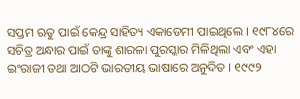ସପ୍ତମ ଋତୁ ପାଇଁ କେନ୍ଦ୍ର ସାହିତ୍ୟ ଏକାଡେମୀ ପାଇଥିଲେ । ୧୯୮୪ରେ ସଚିତ୍ର ଅନ୍ଧାର ପାଇଁ ତାଙ୍କୁ ଶାରଳା ପୁରସ୍କାର ମିଳିଥିଲା ଏବଂ ଏହା ଇଂରାଜୀ ତଥା ଆଠଟି ଭାରତୀୟ ଭାଷାରେ ଅନୁଦିତ । ୧୯୯୨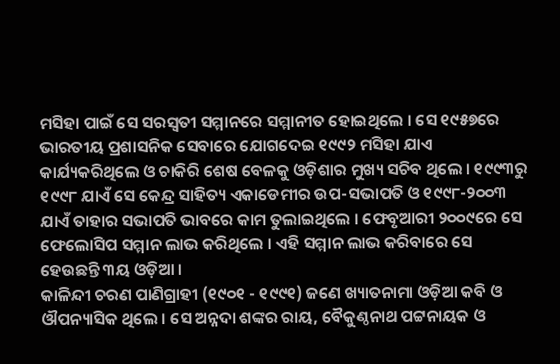ମସିହା ପାଇଁ ସେ ସରସ୍ୱତୀ ସମ୍ମାନରେ ସମ୍ମାନୀତ ହୋଇଥିଲେ । ସେ ୧୯୫୭ରେ ଭାରତୀୟ ପ୍ରଶାସନିକ ସେବାରେ ଯୋଗଦେଇ ୧୯୯୨ ମସିହା ଯାଏ କାର୍ଯ୍ୟକରିଥିଲେ ଓ ଚାକିରି ଶେଷ ବେଳକୁ ଓଡ଼ିଶାର ମୁଖ୍ୟ ସଚିବ ଥିଲେ । ୧୯୯୩ରୁ ୧୯୯୮ ଯାଏଁ ସେ କେନ୍ଦ୍ର ସାହିତ୍ୟ ଏକାଡେମୀର ଉପ-ସଭାପତି ଓ ୧୯୯୮-୨୦୦୩ ଯାଏଁ ତାହାର ସଭାପତି ଭାବରେ କାମ ତୁଲାଇଥିଲେ । ଫେବୃଆରୀ ୨୦୦୯ରେ ସେ ଫେଲୋସିପ ସମ୍ମାନ ଲାଭ କରିଥିଲେ । ଏହି ସମ୍ମାନ ଲାଭ କରିବାରେ ସେ ହେଉଛନ୍ତି ୩ୟ ଓଡ଼ିଆ ।
କାଳିନ୍ଦୀ ଚରଣ ପାଣିଗ୍ରାହୀ (୧୯୦୧ - ୧୯୯୧) ଜଣେ ଖ୍ୟାତନାମା ଓଡ଼ିଆ କବି ଓ ଔପନ୍ୟାସିକ ଥିଲେ । ସେ ଅନ୍ନଦା ଶଙ୍କର ରାୟ, ବୈକୁଣ୍ଠନାଥ ପଟ୍ଟନାୟକ ଓ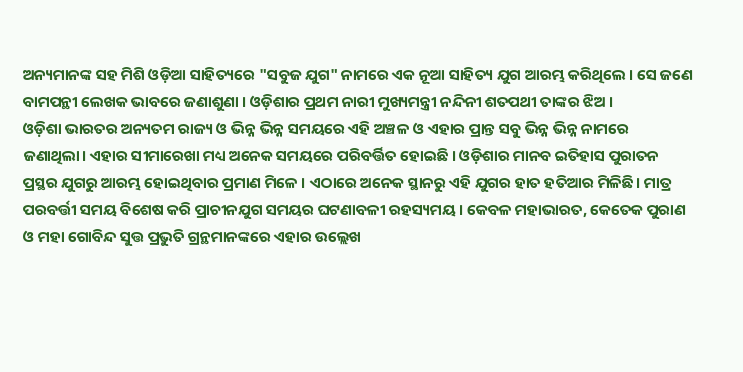ଅନ୍ୟମାନଙ୍କ ସହ ମିଶି ଓଡ଼ିଆ ସାହିତ୍ୟରେ "ସବୁଜ ଯୁଗ" ନାମରେ ଏକ ନୂଆ ସାହିତ୍ୟ ଯୁଗ ଆରମ୍ଭ କରିଥିଲେ । ସେ ଜଣେ ବାମପନ୍ଥୀ ଲେଖକ ଭାବରେ ଜଣାଶୁଣା । ଓଡ଼ିଶାର ପ୍ରଥମ ନାରୀ ମୁଖ୍ୟମନ୍ତ୍ରୀ ନନ୍ଦିନୀ ଶତପଥୀ ତାଙ୍କର ଝିଅ ।
ଓଡ଼ିଶା ଭାରତର ଅନ୍ୟତମ ରାଜ୍ୟ ଓ ଭିନ୍ନ ଭିନ୍ନ ସମୟରେ ଏହି ଅଞ୍ଚଳ ଓ ଏହାର ପ୍ରାନ୍ତ ସବୁ ଭିନ୍ନ ଭିନ୍ନ ନାମରେ ଜଣାଥିଲା। ଏହାର ସୀମାରେଖା ମଧ୍ୟ ଅନେକ ସମୟରେ ପରିବର୍ତ୍ତିତ ହୋଇଛି । ଓଡ଼ିଶାର ମାନବ ଇତିହାସ ପୁରାତନ ପ୍ରସ୍ଥର ଯୁଗରୁ ଆରମ୍ଭ ହୋଇଥିବାର ପ୍ରମାଣ ମିଳେ । ଏଠାରେ ଅନେକ ସ୍ଥାନରୁ ଏହି ଯୁଗର ହାତ ହତିଆର ମିଳିଛି। ମାତ୍ର ପରବର୍ତ୍ତୀ ସମୟ ବିଶେଷ କରି ପ୍ରାଚୀନଯୁଗ ସମୟର ଘଟଣାବଳୀ ରହସ୍ୟମୟ । କେବଳ ମହାଭାରତ, କେତେକ ପୁରାଣ ଓ ମହା ଗୋବିନ୍ଦ ସୁତ୍ତ ପ୍ରଭୁତି ଗ୍ରନ୍ଥମାନଙ୍କରେ ଏହାର ଉଲ୍ଲେଖ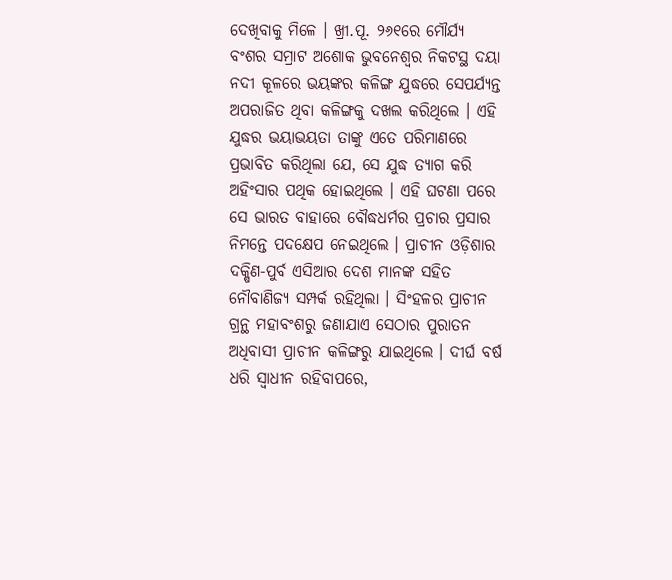ଦେଖିବାକୁ ମିଳେ । ଖ୍ରୀ.ପୂ. ୨୬୧ରେ ମୌର୍ଯ୍ୟ ବଂଶର ସମ୍ରାଟ ଅଶୋକ ଭୁବନେଶ୍ୱର ନିକଟସ୍ଥ ଦୟା ନଦୀ କୂଳରେ ଭୟଙ୍କର କଳିଙ୍ଗ ଯୁଦ୍ଧରେ ସେପର୍ଯ୍ୟନ୍ତ ଅପରାଜିତ ଥିବା କଳିଙ୍ଗକୁ ଦଖଲ କରିଥିଲେ । ଏହି ଯୁଦ୍ଧର ଭୟାଭୟତା ତାଙ୍କୁ ଏତେ ପରିମାଣରେ ପ୍ରଭାବିତ କରିଥିଲା ଯେ, ସେ ଯୁଦ୍ଧ ତ୍ୟାଗ କରି ଅହିଂସାର ପଥିକ ହୋଇଥିଲେ । ଏହି ଘଟଣା ପରେ ସେ ଭାରତ ବାହାରେ ବୌଦ୍ଧଧର୍ମର ପ୍ରଚାର ପ୍ରସାର ନିମନ୍ତେ ପଦକ୍ଷେପ ନେଇଥିଲେ । ପ୍ରାଚୀନ ଓଡ଼ିଶାର ଦକ୍ଷିଣ-ପୁର୍ବ ଏସିଆର ଦେଶ ମାନଙ୍କ ସହିତ ନୌବାଣିଜ୍ୟ ସମ୍ପର୍କ ରହିଥିଲା । ସିଂହଳର ପ୍ରାଚୀନ ଗ୍ରନ୍ଥ ମହାବଂଶରୁ ଜଣାଯାଏ ସେଠାର ପୁରାତନ ଅଧିବାସୀ ପ୍ରାଚୀନ କଳିଙ୍ଗରୁ ଯାଇଥିଲେ । ଦୀର୍ଘ ବର୍ଷ ଧରି ସ୍ୱାଧୀନ ରହିବାପରେ,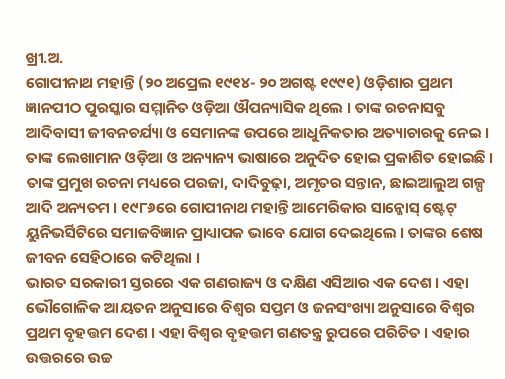ଖ୍ରୀ.ଅ.
ଗୋପୀନାଥ ମହାନ୍ତି (୨୦ ଅପ୍ରେଲ ୧୯୧୪- ୨୦ ଅଗଷ୍ଟ ୧୯୯୧) ଓଡ଼ିଶାର ପ୍ରଥମ ଜ୍ଞାନପୀଠ ପୁରସ୍କାର ସମ୍ମାନିତ ଓଡ଼ିଆ ଔପନ୍ୟାସିକ ଥିଲେ । ତାଙ୍କ ରଚନାସବୁ ଆଦିବାସୀ ଜୀବନଚର୍ଯ୍ୟା ଓ ସେମାନଙ୍କ ଉପରେ ଆଧୁନିକତାର ଅତ୍ୟାଚାରକୁ ନେଇ । ତାଙ୍କ ଲେଖାମାନ ଓଡ଼ିଆ ଓ ଅନ୍ୟାନ୍ୟ ଭାଷାରେ ଅନୁଦିତ ହୋଇ ପ୍ରକାଶିତ ହୋଇଛି । ତାଙ୍କ ପ୍ରମୁଖ ରଚନା ମଧ୍ୟରେ ପରଜା, ଦାଦିବୁଢ଼ା, ଅମୃତର ସନ୍ତାନ, ଛାଇଆଲୁଅ ଗଳ୍ପ ଆଦି ଅନ୍ୟତମ । ୧୯୮୬ରେ ଗୋପୀନାଥ ମହାନ୍ତି ଆମେରିକାର ସାନ୍ଜୋସ୍ ଷ୍ଟେଟ୍ ୟୁନିଭର୍ସିଟିରେ ସମାଜବିଜ୍ଞାନ ପ୍ରାଧ୍ୟାପକ ଭାବେ ଯୋଗ ଦେଇଥିଲେ । ତାଙ୍କର ଶେଷ ଜୀବନ ସେହିଠାରେ କଟିଥିଲା ।
ଭାରତ ସରକାରୀ ସ୍ତରରେ ଏକ ଗଣରାଜ୍ୟ ଓ ଦକ୍ଷିଣ ଏସିଆର ଏକ ଦେଶ । ଏହା ଭୌଗୋଳିକ ଆୟତନ ଅନୁସାରେ ବିଶ୍ୱର ସପ୍ତମ ଓ ଜନସଂଖ୍ୟା ଅନୁସାରେ ବିଶ୍ୱର ପ୍ରଥମ ବୃହତ୍ତମ ଦେଶ । ଏହା ବିଶ୍ୱର ବୃହତ୍ତମ ଗଣତନ୍ତ୍ର ରୁପରେ ପରିଚିତ । ଏହାର ଉତ୍ତରରେ ଉଚ୍ଚ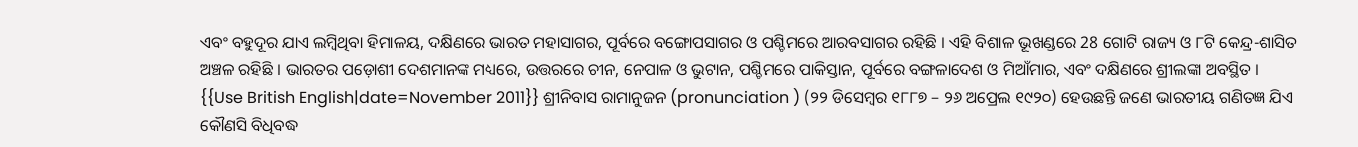ଏବଂ ବହୁଦୂର ଯାଏ ଲମ୍ବିଥିବା ହିମାଳୟ, ଦକ୍ଷିଣରେ ଭାରତ ମହାସାଗର, ପୂର୍ବରେ ବଙ୍ଗୋପସାଗର ଓ ପଶ୍ଚିମରେ ଆରବସାଗର ରହିଛି । ଏହି ବିଶାଳ ଭୂଖଣ୍ଡରେ 28 ଗୋଟି ରାଜ୍ୟ ଓ ୮ଟି କେନ୍ଦ୍ର-ଶାସିତ ଅଞ୍ଚଳ ରହିଛି । ଭାରତର ପଡ଼ୋଶୀ ଦେଶମାନଙ୍କ ମଧ୍ୟରେ, ଉତ୍ତରରେ ଚୀନ, ନେପାଳ ଓ ଭୁଟାନ, ପଶ୍ଚିମରେ ପାକିସ୍ତାନ, ପୂର୍ବରେ ବଙ୍ଗଳାଦେଶ ଓ ମିଆଁମାର, ଏବଂ ଦକ୍ଷିଣରେ ଶ୍ରୀଲଙ୍କା ଅବସ୍ଥିତ ।
{{Use British English|date=November 2011}} ଶ୍ରୀନିବାସ ରାମାନୁଜନ (pronunciation ) (୨୨ ଡିସେମ୍ବର ୧୮୮୭ – ୨୬ ଅପ୍ରେଲ ୧୯୨୦) ହେଉଛନ୍ତି ଜଣେ ଭାରତୀୟ ଗଣିତଜ୍ଞ ଯିଏ କୌଣସି ବିଧିବଦ୍ଧ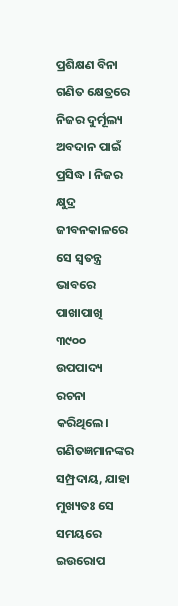ପ୍ରଶିକ୍ଷଣ ବିନା ଗଣିତ କ୍ଷେତ୍ରରେ ନିଜର ଦୁର୍ମୂଲ୍ୟ ଅବଦାନ ପାଇଁ ପ୍ରସିଦ୍ଧ । ନିଜର କ୍ଷୁଦ୍ର ଜୀବନକାଳରେ ସେ ସ୍ୱତନ୍ତ୍ର ଭାବରେ ପାଖାପାଖି ୩୯୦୦ ଉପପାଦ୍ୟ ରଚନା କରିଥିଲେ। ଗଣିତଜ୍ଞମାନଙ୍କର ସମ୍ପ୍ରଦାୟ, ଯାହା ମୁଖ୍ୟତଃ ସେ ସମୟରେ ଇଉରୋପ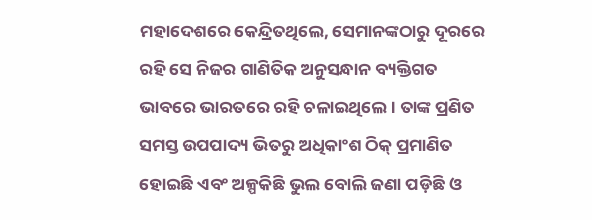ମହାଦେଶରେ କେନ୍ଦ୍ରିତଥିଲେ, ସେମାନଙ୍କଠାରୁ ଦୂରରେ ରହି ସେ ନିଜର ଗାଣିତିକ ଅନୁସନ୍ଧାନ ବ୍ୟକ୍ତିଗତ ଭାବରେ ଭାରତରେ ରହି ଚଳାଇଥିଲେ । ତାଙ୍କ ପ୍ରଣିତ ସମସ୍ତ ଉପପାଦ୍ୟ ଭିତରୁ ଅଧିକାଂଶ ଠିକ୍ ପ୍ରମାଣିତ ହୋଇଛି ଏବଂ ଅଳ୍ପକିଛି ଭୁଲ ବୋଲି ଜଣା ପଡ଼ିଛି ଓ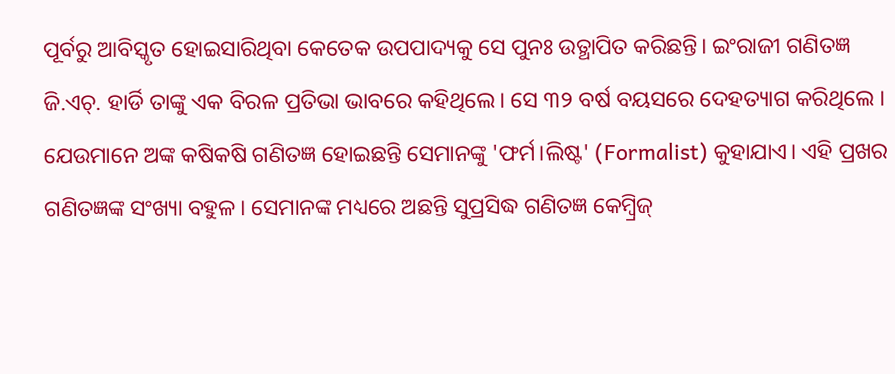ପୂର୍ବରୁ ଆବିସ୍କୃତ ହୋଇସାରିଥିବା କେତେକ ଉପପାଦ୍ୟକୁ ସେ ପୁନଃ ଉତ୍ଥାପିତ କରିଛନ୍ତି। ଇଂରାଜୀ ଗଣିତଜ୍ଞ ଜି.ଏଚ୍. ହାର୍ଡି ତାଙ୍କୁ ଏକ ବିରଳ ପ୍ରତିଭା ଭାବରେ କହିଥିଲେ। ସେ ୩୨ ବର୍ଷ ବୟସରେ ଦେହତ୍ୟାଗ କରିଥିଲେ । ଯେଉମାନେ ଅଙ୍କ କଷିକଷି ଗଣିତଜ୍ଞ ହୋଇଛନ୍ତି ସେମାନଙ୍କୁ 'ଫର୍ମ।ଲିଷ୍ଟ' (Formalist) କୁହାଯାଏ। ଏହି ପ୍ରଖର ଗଣିତଜ୍ଞଙ୍କ ସଂଖ୍ୟା ବହୁଳ। ସେମାନଙ୍କ ମଧ୍ୟରେ ଅଛନ୍ତି ସୁପ୍ରସିଦ୍ଧ ଗଣିତଜ୍ଞ କେମ୍ବ୍ରିଜ୍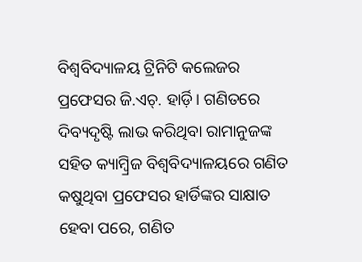ବିଶ୍ୱବିଦ୍ୟାଳୟ ଟ୍ରିନିଟି କଲେଜର ପ୍ରଫେସର ଜି.ଏଚ୍. ହାର୍ଡ଼ି। ଗଣିତରେ ଦିବ୍ୟଦୃଷ୍ଟି ଲାଭ କରିଥିବା ରାମାନୁଜଙ୍କ ସହିତ କ୍ୟାମ୍ବ୍ରିଜ ବିଶ୍ୱବିଦ୍ୟାଳୟରେ ଗଣିତ କଷୁଥିବା ପ୍ରଫେସର ହାର୍ଡିଙ୍କର ସାକ୍ଷାତ ହେବା ପରେ, ଗଣିତ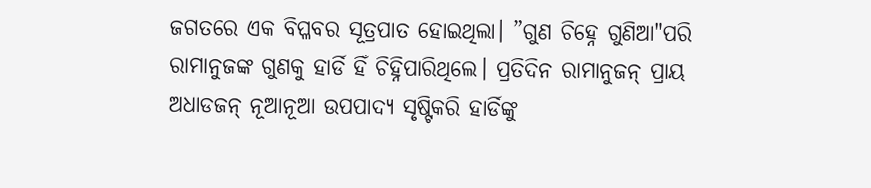ଜଗତରେ ଏକ ବିପ୍ଳବର ସୂତ୍ରପାତ ହୋଇଥିଲା। ”ଗୁଣ ଚିହ୍ନେ ଗୁଣିଆ"ପରି ରାମାନୁଜଙ୍କ ଗୁଣକୁ ହାର୍ଡି ହିଁ ଚିହ୍ନିପାରିଥିଲେ। ପ୍ରତିଦିନ ରାମାନୁଜନ୍ ପ୍ରାୟ ଅଧାଡଜନ୍ ନୂଆନୂଆ ଉପପାଦ୍ୟ ସୃଷ୍ଟିକରି ହାର୍ଡିଙ୍କୁ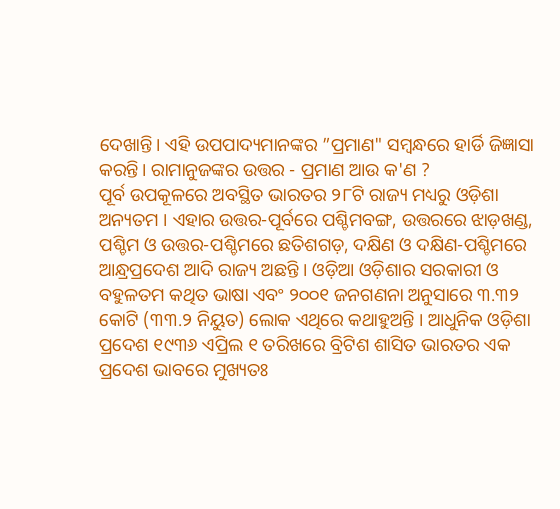ଦେଖାନ୍ତି। ଏହି ଉପପାଦ୍ୟମାନଙ୍କର ”ପ୍ରମାଣ" ସମ୍ବନ୍ଧରେ ହାର୍ଡି ଜିଜ୍ଞାସା କରନ୍ତି। ରାମାନୁଜଙ୍କର ଉତ୍ତର - ପ୍ରମାଣ ଆଉ କ'ଣ ?
ପୂର୍ବ ଉପକୂଳରେ ଅବସ୍ଥିତ ଭାରତର ୨୮ଟି ରାଜ୍ୟ ମଧ୍ୟରୁ ଓଡ଼ିଶା ଅନ୍ୟତମ । ଏହାର ଉତ୍ତର-ପୂର୍ବରେ ପଶ୍ଚିମବଙ୍ଗ, ଉତ୍ତରରେ ଝାଡ଼ଖଣ୍ଡ, ପଶ୍ଚିମ ଓ ଉତ୍ତର-ପଶ୍ଚିମରେ ଛତିଶଗଡ଼, ଦକ୍ଷିଣ ଓ ଦକ୍ଷିଣ-ପଶ୍ଚିମରେ ଆନ୍ଧ୍ରପ୍ରଦେଶ ଆଦି ରାଜ୍ୟ ଅଛନ୍ତି । ଓଡ଼ିଆ ଓଡ଼ିଶାର ସରକାରୀ ଓ ବହୁଳତମ କଥିତ ଭାଷା ଏବଂ ୨୦୦୧ ଜନଗଣନା ଅନୁସାରେ ୩.୩୨ କୋଟି (୩୩.୨ ନିୟୁତ) ଲୋକ ଏଥିରେ କଥାହୁଅନ୍ତି । ଆଧୁନିକ ଓଡ଼ିଶା ପ୍ରଦେଶ ୧୯୩୬ ଏପ୍ରିଲ ୧ ତରିଖରେ ବ୍ରିଟିଶ ଶାସିତ ଭାରତର ଏକ ପ୍ରଦେଶ ଭାବରେ ମୁଖ୍ୟତଃ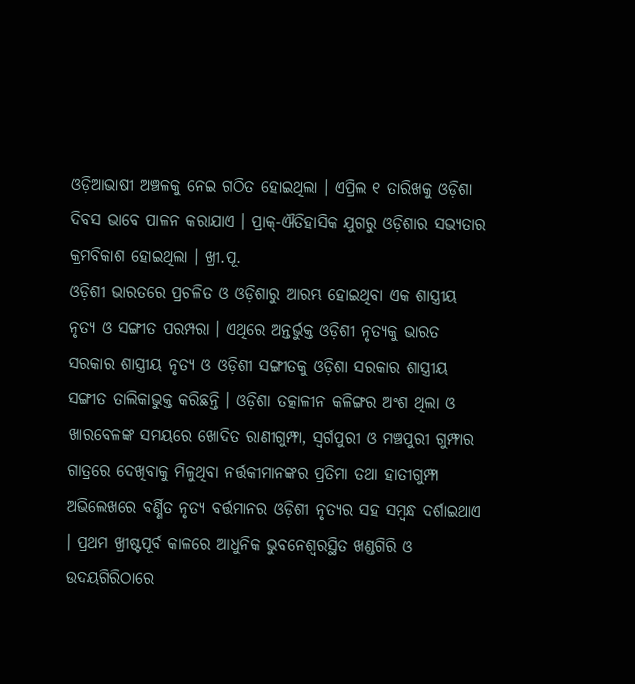ଓଡ଼ିଆଭାଷୀ ଅଞ୍ଚଳକୁ ନେଇ ଗଠିତ ହୋଇଥିଲା । ଏପ୍ରିଲ ୧ ତାରିଖକୁ ଓଡ଼ିଶା ଦିବସ ଭାବେ ପାଳନ କରାଯାଏ । ପ୍ରାକ୍-ଐତିହାସିକ ଯୁଗରୁ ଓଡ଼ିଶାର ସଭ୍ୟତାର କ୍ରମବିକାଶ ହୋଇଥିଲା । ଖ୍ରୀ.ପୂ.
ଓଡ଼ିଶୀ ଭାରତରେ ପ୍ରଚଳିତ ଓ ଓଡ଼ିଶାରୁ ଆରମ୍ଭ ହୋଇଥିବା ଏକ ଶାସ୍ତ୍ରୀୟ ନୃତ୍ୟ ଓ ସଙ୍ଗୀତ ପରମ୍ପରା । ଏଥିରେ ଅନ୍ତର୍ଭୁକ୍ତ ଓଡ଼ିଶୀ ନୃତ୍ୟକୁ ଭାରତ ସରକାର ଶାସ୍ତ୍ରୀୟ ନୃତ୍ୟ ଓ ଓଡ଼ିଶୀ ସଙ୍ଗୀତକୁ ଓଡ଼ିଶା ସରକାର ଶାସ୍ତ୍ରୀୟ ସଙ୍ଗୀତ ତାଲିକାଭୁକ୍ତ କରିଛନ୍ତି । ଓଡ଼ିଶା ତତ୍କାଳୀନ କଳିଙ୍ଗର ଅଂଶ ଥିଲା ଓ ଖାରବେଳଙ୍କ ସମୟରେ ଖୋଦିତ ରାଣୀଗୁମ୍ଫା, ସ୍ୱର୍ଗପୁରୀ ଓ ମଞ୍ଚପୁରୀ ଗୁମ୍ଫାର ଗାତ୍ରରେ ଦେଖିବାକୁ ମିଳୁଥିବା ନର୍ତ୍ତକୀମାନଙ୍କର ପ୍ରତିମା ତଥା ହାତୀଗୁମ୍ଫା ଅଭିଲେଖରେ ବର୍ଣ୍ଣିତ ନୃତ୍ୟ ବର୍ତ୍ତମାନର ଓଡ଼ିଶୀ ନୃତ୍ୟର ସହ ସମ୍ବନ୍ଧ ଦର୍ଶାଇଥାଏ । ପ୍ରଥମ ଖ୍ରୀଷ୍ଟପୂର୍ବ କାଳରେ ଆଧୁନିକ ଭୁବନେଶ୍ୱରସ୍ଥିତ ଖଣ୍ଡଗିରି ଓ ଉଦୟଗିରିଠାରେ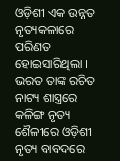ଓଡ଼ିଶୀ ଏକ ଉନ୍ନତ ନୃତ୍ୟକଳାରେ ପରିଣତ ହୋଇସାରିଥିଲା । ଭରତ ତାଙ୍କ ରଚିତ ନାଟ୍ୟ ଶାସ୍ତ୍ରରେ କଳିଙ୍ଗ ନୃତ୍ୟ ଶୈଳୀରେ ଓଡ଼ିଶୀ ନୃତ୍ୟ ବାବଦରେ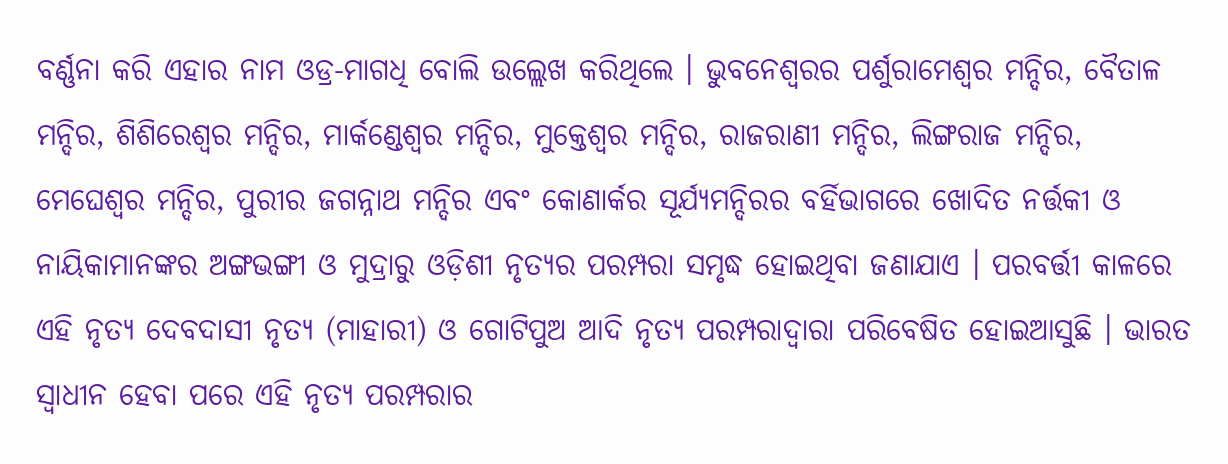ବର୍ଣ୍ଣନା କରି ଏହାର ନାମ ଓଡ୍ର-ମାଗଧି ବୋଲି ଉଲ୍ଲେଖ କରିଥିଲେ । ଭୁବନେଶ୍ୱରର ପର୍ଶୁରାମେଶ୍ୱର ମନ୍ଦିର, ବୈତାଳ ମନ୍ଦିର, ଶିଶିରେଶ୍ୱର ମନ୍ଦିର, ମାର୍କଣ୍ଡେଶ୍ୱର ମନ୍ଦିର, ମୁକ୍ତେଶ୍ୱର ମନ୍ଦିର, ରାଜରାଣୀ ମନ୍ଦିର, ଲିଙ୍ଗରାଜ ମନ୍ଦିର, ମେଘେଶ୍ୱର ମନ୍ଦିର, ପୁରୀର ଜଗନ୍ନାଥ ମନ୍ଦିର ଏବଂ କୋଣାର୍କର ସୂର୍ଯ୍ୟମନ୍ଦିରର ବର୍ହିଭାଗରେ ଖୋଦିତ ନର୍ତ୍ତକୀ ଓ ନାୟିକାମାନଙ୍କର ଅଙ୍ଗଭଙ୍ଗୀ ଓ ମୁଦ୍ରାରୁ ଓଡ଼ିଶୀ ନୃତ୍ୟର ପରମ୍ପରା ସମୃଦ୍ଧ ହୋଇଥିବା ଜଣାଯାଏ । ପରବର୍ତ୍ତୀ କାଳରେ ଏହି ନୃତ୍ୟ ଦେବଦାସୀ ନୃତ୍ୟ (ମାହାରୀ) ଓ ଗୋଟିପୁଅ ଆଦି ନୃତ୍ୟ ପରମ୍ପରାଦ୍ୱାରା ପରିବେଷିତ ହୋଇଆସୁଛି । ଭାରତ ସ୍ୱାଧୀନ ହେବା ପରେ ଏହି ନୃତ୍ୟ ପରମ୍ପରାର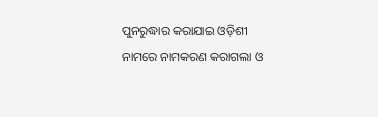ପୁନରୁଦ୍ଧାର କରାଯାଇ ଓଡ଼ିଶୀ ନାମରେ ନାମକରଣ କରାଗଲା ଓ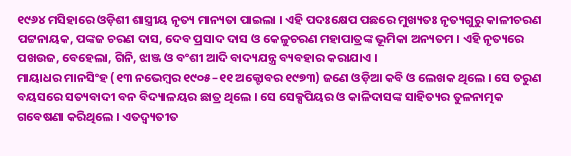୧୯୬୪ ମସିହାରେ ଓଡ଼ିଶୀ ଶାସ୍ତ୍ରୀୟ ନୃତ୍ୟ ମାନ୍ୟତା ପାଇଲା । ଏହି ପଦଃକ୍ଷେପ ପଛରେ ମୁଖ୍ୟତଃ ନୃତ୍ୟଗୁରୁ କାଳୀଚରଣ ପଟ୍ଟନାୟକ, ପଙ୍କଜ ଚରଣ ଦାସ, ଦେବ ପ୍ରସାଦ ଦାସ ଓ କେଳୁଚରଣ ମହାପାତ୍ରଙ୍କ ଭୂମିକା ଅନ୍ୟତମ । ଏହି ନୃତ୍ୟରେ ପଖଉଜ, ବେହେଲା, ଗିନି, ଝାଞ୍ଜ ଓ ବଂଶୀ ଆଦି ବାଦ୍ୟଯନ୍ତ୍ର ବ୍ୟବହାର କରାଯାଏ ।
ମାୟାଧର ମାନସିଂହ (୧୩ ନଭେମ୍ବର ୧୯୦୫–୧୧ ଅକ୍ଟୋବର ୧୯୭୩) ଜଣେ ଓଡ଼ିଆ କବି ଓ ଲେଖକ ଥିଲେ । ସେ ତରୁଣ ବୟସରେ ସତ୍ୟବାଦୀ ବନ ବିଦ୍ୟାଳୟର ଛାତ୍ର ଥିଲେ । ସେ ସେକ୍ସପିୟର ଓ କାଳିଦାସଙ୍କ ସାହିତ୍ୟର ତୁଳନାତ୍ମକ ଗବେଷଣା କରିଥିଲେ । ଏତଦ୍ବ୍ୟତୀତ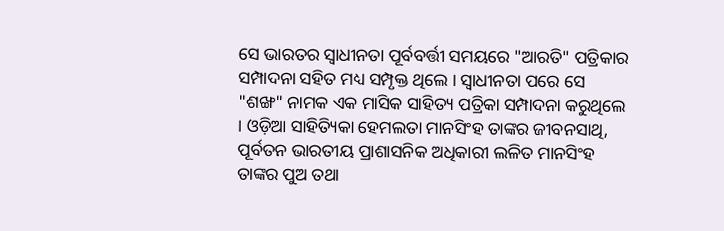ସେ ଭାରତର ସ୍ୱାଧୀନତା ପୂର୍ବବର୍ତ୍ତୀ ସମୟରେ "ଆରତି" ପତ୍ରିକାର ସମ୍ପାଦନା ସହିତ ମଧ୍ୟ ସମ୍ପୃକ୍ତ ଥିଲେ । ସ୍ୱାଧୀନତା ପରେ ସେ "ଶଙ୍ଖ" ନାମକ ଏକ ମାସିକ ସାହିତ୍ୟ ପତ୍ରିକା ସମ୍ପାଦନା କରୁଥିଲେ । ଓଡ଼ିଆ ସାହିତ୍ୟିକା ହେମଲତା ମାନସିଂହ ତାଙ୍କର ଜୀବନସାଥି, ପୂର୍ବତନ ଭାରତୀୟ ପ୍ରାଶାସନିକ ଅଧିକାରୀ ଲଳିତ ମାନସିଂହ ତାଙ୍କର ପୁଅ ତଥା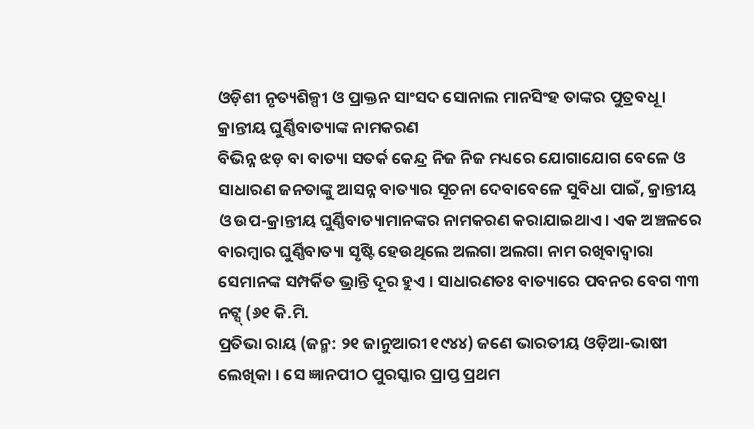ଓଡ଼ିଶୀ ନୃତ୍ୟଶିଳ୍ପୀ ଓ ପ୍ରାକ୍ତନ ସାଂସଦ ସୋନାଲ ମାନସିଂହ ତାଙ୍କର ପୁତ୍ରବଧୂ ।
କ୍ରାନ୍ତୀୟ ଘୁର୍ଣ୍ଣିବାତ୍ୟାଙ୍କ ନାମକରଣ
ବିଭିନ୍ନ ଝଡ଼ ବା ବାତ୍ୟା ସତର୍କ କେନ୍ଦ୍ର ନିଜ ନିଜ ମଧ୍ୟରେ ଯୋଗାଯୋଗ ବେଳେ ଓ ସାଧାରଣ ଜନତାଙ୍କୁ ଆସନ୍ନ ବାତ୍ୟାର ସୂଚନା ଦେବାବେଳେ ସୁବିଧା ପାଇଁ, କ୍ରାନ୍ତୀୟ ଓ ଉପ-କ୍ରାନ୍ତୀୟ ଘୁର୍ଣ୍ଣିବାତ୍ୟାମାନଙ୍କର ନାମକରଣ କରାଯାଇଥାଏ । ଏକ ଅଞ୍ଚଳରେ ବାରମ୍ବାର ଘୁର୍ଣ୍ଣିବାତ୍ୟା ସୃଷ୍ଟି ହେଉଥିଲେ ଅଲଗା ଅଲଗା ନାମ ରଖିବାଦ୍ୱାରା ସେମାନଙ୍କ ସମ୍ପର୍କିତ ଭ୍ରାନ୍ତି ଦୂର ହୁଏ । ସାଧାରଣତଃ ବାତ୍ୟାରେ ପବନର ବେଗ ୩୩ ନଟ୍ସ୍ (୬୧ କି.ମି.
ପ୍ରତିଭା ରାୟ (ଜନ୍ମ: ୨୧ ଜାନୁଆରୀ ୧୯୪୪) ଜଣେ ଭାରତୀୟ ଓଡ଼ିଆ-ଭାଷୀ ଲେଖିକା । ସେ ଜ୍ଞାନପୀଠ ପୁରସ୍କାର ପ୍ରାପ୍ତ ପ୍ରଥମ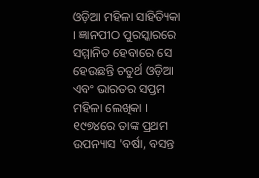ଓଡ଼ିଆ ମହିଳା ସାହିତ୍ୟିକା । ଜ୍ଞାନପୀଠ ପୁରସ୍କାରରେ ସମ୍ମାନିତ ହେବାରେ ସେ ହେଉଛନ୍ତି ଚତୁର୍ଥ ଓଡ଼ିଆ ଏବଂ ଭାରତର ସପ୍ତମ ମହିଳା ଲେଖିକା । ୧୯୭୪ରେ ତାଙ୍କ ପ୍ରଥମ ଉପନ୍ୟାସ 'ବର୍ଷା, ବସନ୍ତ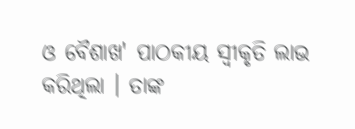ଓ ବୈଶାଖ' ପାଠକୀୟ ସ୍ୱୀକୃତି ଲାଭ କରିଥିଲା । ତାଙ୍କ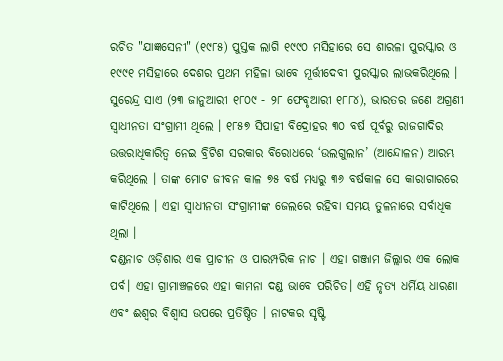ରଚିତ "ଯାଜ୍ଞସେନୀ" (୧୯୮୫) ପୁସ୍ତକ ଲାଗି ୧୯୯୦ ମସିହାରେ ସେ ଶାରଳା ପୁରସ୍କାର ଓ ୧୯୯୧ ମସିହାରେ ଦେଶର ପ୍ରଥମ ମହିଳା ଭାବେ ମୂର୍ତ୍ତୀଦେବୀ ପୁରସ୍କାର ଲାଭକରିଥିଲେ ।
ସୁରେନ୍ଦ୍ର ସାଏ (୨୩ ଜାନୁଆରୀ ୧୮୦୯ - ୨୮ ଫେବୃଆରୀ ୧୮୮୪), ଭାରତର ଜଣେ ଅଗ୍ରଣୀ ସ୍ୱାଧୀନତା ସଂଗ୍ରାମୀ ଥିଲେ । ୧୮୫୭ ସିପାହୀ ବିଦ୍ରୋହର ୩୦ ବର୍ଷ ପୂର୍ବରୁ ରାଜଗାଦିର ଉତ୍ତରାଧିକାରିତ୍ୱ ନେଇ ବ୍ରିଟିଶ ସରକାର ବିରୋଧରେ ‘ଉଲଗୁଲାନ’ (ଆନ୍ଦୋଳନ) ଆରମ୍ଭ କରିଥିଲେ । ତାଙ୍କ ମୋଟ ଜୀବନ କାଳ ୭୫ ବର୍ଷ ମଧ୍ୟରୁ ୩୬ ବର୍ଷକାଳ ସେ କାରାଗାରରେ କାଟିଥିଲେ । ଏହା ସ୍ୱାଧୀନତା ସଂଗ୍ରାମୀଙ୍କ ଜେଲରେ ରହିବା ସମୟ ତୁଳନାରେ ସର୍ବାଧିକ ଥିଲା ।
ଦଣ୍ଡନାଚ ଓଡ଼ିଶାର ଏକ ପ୍ରାଚୀନ ଓ ପାରମ୍ପରିକ ନାଚ । ଏହା ଗଞ୍ଜାମ ଜିଲ୍ଲାର ଏକ ଲୋକ ପର୍ବ। ଏହା ଗ୍ରାମାଞ୍ଚଳରେ ଏହା କାମନା ଦଣ୍ଡ ଭାବେ ପରିଚିତ। ଏହି ନୃତ୍ୟ ଧର୍ମିୟ ଧାରଣା ଏବଂ ଈଶ୍ୱର ବିଶ୍ୱାସ ଉପରେ ପ୍ରତିଷ୍ଠିତ । ନାଟକର ସୃଷ୍ଟି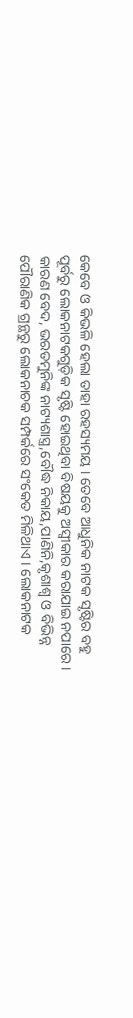କେବେ ଓ କିଭଳି ହେଲା ତାହା ରହସ୍ୟମୟ । ତେବେ ଆଧୁନିକ ନାଟକ ସୃଷ୍ଟିର ବହୁ ପୂର୍ବରୁ ଲୋକନାଟକଗୁଡ଼ିକ ସୃଷ୍ଟି ହୋଇଥିବା ବିଷୟକୁ ଅସ୍ୱୀକାର କରାଯାଇ ନପାରେ । କାରଣ ବେଦ, ଭରତମୁନିଙ୍କ ନାଟ୍ୟଶାସ୍ତ୍ର,ବୌଦ୍ଧ ନିକାୟ,ପାଣିନି,କୃଶାଶ୍ୱ ଓ ବିଭିନ୍ନ ପୌରାଣିକ ଗ୍ରନ୍ଥରୁ ଲୋକନାଚକ ସମ୍ପର୍କରେ ସଂକେତ ମିଳିଥାଏ । ଲୋକନାଟକ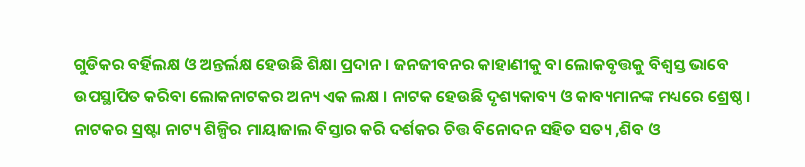ଗୁଡିକର ବର୍ହିଲକ୍ଷ ଓ ଅନ୍ତର୍ଲକ୍ଷ ହେଉଛି ଶିକ୍ଷା ପ୍ରଦାନ । ଜନଜୀବନର କାହାଣୀକୁ ବା ଲୋକବୃତ୍ତକୁ ବିଶ୍ୱସ୍ତ ଭାବେ ଉପସ୍ଥାପିତ କରିବା ଲୋକନାଟକର ଅନ୍ୟ ଏକ ଲକ୍ଷ । ନାଟକ ହେଉଛି ଦୃଶ୍ୟକାବ୍ୟ ଓ କାବ୍ୟମାନଙ୍କ ମଧ୍ୟରେ ଶ୍ରେଷ୍ଠ । ନାଟକର ସ୍ରଷ୍ଟା ନାଟ୍ୟ ଶିଳ୍ପିର ମାୟାଜାଲ ବିସ୍ତାର କରି ଦର୍ଶକର ଚିତ୍ତ ବିନୋଦନ ସହିତ ସତ୍ୟ ,ଶିବ ଓ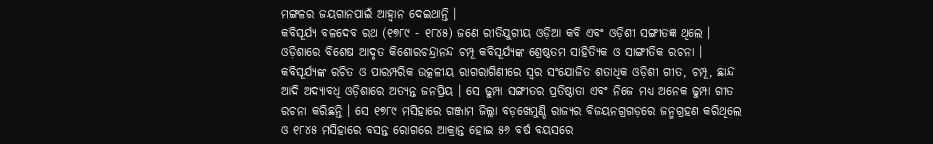ମଙ୍ଗଳର ଜୟଗାନପାଇଁ ଆହ୍ୱାନ ଦେଇଥାନ୍ତି ।
କବିସୂର୍ଯ୍ୟ ବଳଦେବ ରଥ (୧୭୮୯ - ୧୮୪୫) ଜଣେ ରୀତିଯୁଗୀୟ ଓଡ଼ିଆ କବି ଏବଂ ଓଡ଼ିଶୀ ସଙ୍ଗୀତଜ୍ଞ ଥିଲେ । ଓଡ଼ିଶାରେ ବିଶେଷ ଆଦୃତ କିଶୋରଚନ୍ଦ୍ରାନନ୍ଦ ଚମ୍ପୂ କବିସୂର୍ଯ୍ୟଙ୍କ ଶ୍ରେଷ୍ଠତମ ସାହିତ୍ୟିକ ଓ ସାଙ୍ଗୀତିକ ରଚନା । କବିସୂର୍ଯ୍ୟଙ୍କ ରଚିତ ଓ ପାରମ୍ପରିକ ଉତ୍କଳୀୟ ରାଗରାଗିଣୀରେ ସ୍ୱର ସଂଯୋଜିତ ଶତାଧିକ ଓଡ଼ିଶୀ ଗୀତ, ଚମ୍ପୂ, ଛାନ୍ଦ ଆଦି ଅଦ୍ୟାବଧି ଓଡ଼ିଶାରେ ଅତ୍ୟନ୍ତ ଜନପ୍ରିୟ । ସେ ଢୁମ୍ପା ସଙ୍ଗୀତର ପ୍ରତିଷ୍ଠାତା ଏବଂ ନିଜେ ମଧ୍ୟ ଅନେକ ଢୁମ୍ପା ଗୀତ ରଚନା କରିଛନ୍ତି । ସେ ୧୭୮୯ ମସିହାରେ ଗଞ୍ଜାମ ଜିଲ୍ଲା ବଡ଼ଖେମୁଣ୍ଡି ରାଜ୍ୟର ବିଜୟନଗ୍ରଗଡ଼ରେ ଜନ୍ମଗ୍ରହଣ କରିଥିଲେ ଓ ୧୮୪୫ ମସିହାରେ ବସନ୍ତ ରୋଗରେ ଆକ୍ରାନ୍ତ ହୋଇ ୫୬ ବର୍ଷ ବୟସରେ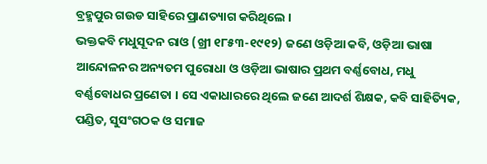ବ୍ରହ୍ମପୁର ଗଉଡ ସାହିରେ ପ୍ରାଣତ୍ୟାଗ କରିଥିଲେ ।
ଭକ୍ତକବି ମଧୁସୂଦନ ରାଓ (ଖ୍ରୀ ୧୮୫୩-୧୯୧୨) ଜଣେ ଓଡ଼ିଆ କବି, ଓଡ଼ିଆ ଭାଷା ଆନ୍ଦୋଳନର ଅନ୍ୟତମ ପୁରୋଧା ଓ ଓଡ଼ିଆ ଭାଷାର ପ୍ରଥମ ବର୍ଣ୍ଣବୋଧ, ମଧୁ ବର୍ଣ୍ଣବୋଧର ପ୍ରଣେତା । ସେ ଏକାଧାରରେ ଥିଲେ ଜଣେ ଆଦର୍ଶ ଶିକ୍ଷକ, କବି ସାହିତ୍ୟିକ, ପଣ୍ଡିତ, ସୁସଂଗଠକ ଓ ସମାଜ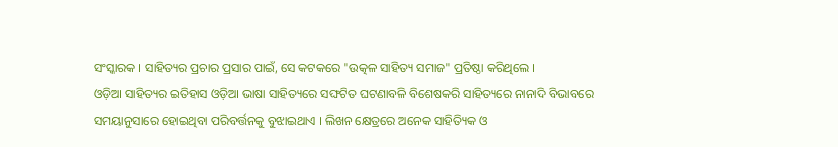ସଂସ୍କାରକ । ସାହିତ୍ୟର ପ୍ରଚାର ପ୍ରସାର ପାଇଁ, ସେ କଟକରେ "ଉତ୍କଳ ସାହିତ୍ୟ ସମାଜ" ପ୍ରତିଷ୍ଠା କରିଥିଲେ ।
ଓଡ଼ିଆ ସାହିତ୍ୟର ଇତିହାସ ଓଡ଼ିଆ ଭାଷା ସାହିତ୍ୟରେ ସଙ୍ଘଟିତ ଘଟଣାବଳି ବିଶେଷକରି ସାହିତ୍ୟରେ ନାନାଦି ବିଭାବରେ ସମୟାନୁସାରେ ହୋଇଥିବା ପରିବର୍ତ୍ତନକୁ ବୁଝାଇଥାଏ । ଲିଖନ କ୍ଷେତ୍ରରେ ଅନେକ ସାହିତ୍ୟିକ ଓ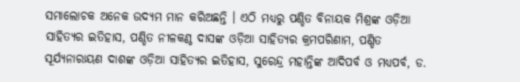ସମାଲୋଚକ ଅନେକ ଉଦ୍ୟମ ମାନ କରିଅଛନ୍ତି । ଏଠି ମଧ୍ୟରୁ ପଣ୍ଡିତ ବିନାୟକ ମିଶ୍ରଙ୍କ ଓଡ଼ିଆ ସାହିତ୍ୟର ଇତିହାସ, ପଣ୍ଡିତ ନୀଳକଣ୍ଠ ଦାସଙ୍କ ଓଡ଼ିଆ ସାହିତ୍ୟର କ୍ରମପରିଣାମ, ପଣ୍ଡିତ ସୂର୍ଯ୍ୟନାରାୟଣ ଦାଶଙ୍କ ଓଡ଼ିଆ ସାହିତ୍ୟର ଇତିହାସ, ସୁରେନ୍ଦ୍ର ମହାନ୍ତିଙ୍କ ଆଦିପର୍ବ ଓ ମଧ୍ୟପର୍ବ, ଡ.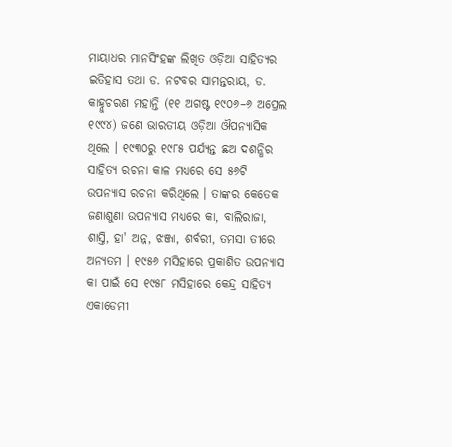ମାୟାଧର ମାନସିଂହଙ୍କ ଲିଖିତ ଓଡ଼ିଆ ସାହିତ୍ୟର ଇତିହାସ ତଥା ଡ. ନଟବର ସାମନ୍ତରାୟ, ଡ.
କାହ୍ନୁଚରଣ ମହାନ୍ତି (୧୧ ଅଗଷ୍ଟ ୧୯୦୬–୬ ଅପ୍ରେଲ ୧୯୯୪) ଜଣେ ଭାରତୀୟ ଓଡ଼ିଆ ଔପନ୍ୟାସିକ ଥିଲେ । ୧୯୩୦ରୁ ୧୯୮୫ ପର୍ଯ୍ୟନ୍ତ ଛଅ ଦଶନ୍ଧିର ସାହିତ୍ୟ ରଚନା କାଳ ମଧ୍ୟରେ ସେ ୫୬ଟି ଉପନ୍ୟାସ ରଚନା କରିଥିଲେ । ତାଙ୍କର କେତେକ ଜଣାଶୁଣା ଉପନ୍ୟାସ ମଧ୍ୟରେ କା, ବାଲିରାଜା, ଶାସ୍ତି, ହା' ଅନ୍ନ, ଝଞ୍ଜା, ଶର୍ବରୀ, ତମସା ତୀରେ ଅନ୍ୟତମ । ୧୯୫୬ ମସିହାରେ ପ୍ରକାଶିତ ଉପନ୍ୟାସ କା ପାଇଁ ସେ ୧୯୫୮ ମସିହାରେ କେନ୍ଦ୍ର ସାହିତ୍ୟ ଏକାଡେମୀ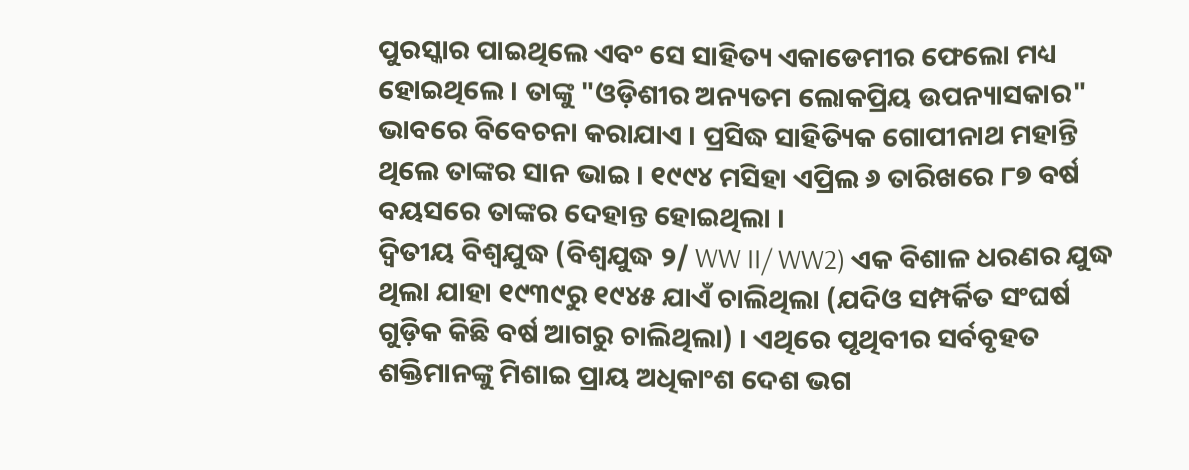ପୁରସ୍କାର ପାଇଥିଲେ ଏବଂ ସେ ସାହିତ୍ୟ ଏକାଡେମୀର ଫେଲୋ ମଧ୍ୟ ହୋଇଥିଲେ । ତାଙ୍କୁ "ଓଡ଼ିଶୀର ଅନ୍ୟତମ ଲୋକପ୍ରିୟ ଉପନ୍ୟାସକାର" ଭାବରେ ବିବେଚନା କରାଯାଏ । ପ୍ରସିଦ୍ଧ ସାହିତ୍ୟିକ ଗୋପୀନାଥ ମହାନ୍ତି ଥିଲେ ତାଙ୍କର ସାନ ଭାଇ । ୧୯୯୪ ମସିହା ଏପ୍ରିଲ ୬ ତାରିଖରେ ୮୭ ବର୍ଷ ବୟସରେ ତାଙ୍କର ଦେହାନ୍ତ ହୋଇଥିଲା ।
ଦ୍ୱିତୀୟ ବିଶ୍ୱଯୁଦ୍ଧ (ବିଶ୍ୱଯୁଦ୍ଧ ୨/ WW II/ WW2) ଏକ ବିଶାଳ ଧରଣର ଯୁଦ୍ଧ ଥିଲା ଯାହା ୧୯୩୯ରୁ ୧୯୪୫ ଯାଏଁ ଚାଲିଥିଲା (ଯଦିଓ ସମ୍ପର୍କିତ ସଂଘର୍ଷ ଗୁଡ଼ିକ କିଛି ବର୍ଷ ଆଗରୁ ଚାଲିଥିଲା) । ଏଥିରେ ପୃଥିବୀର ସର୍ବବୃହତ ଶକ୍ତିମାନଙ୍କୁ ମିଶାଇ ପ୍ରାୟ ଅଧିକାଂଶ ଦେଶ ଭଗ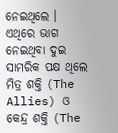ନେଇଥିଲେ । ଏଥିରେ ଭାଗ ନେଇଥିବା ଦୁଇ ସାମରିକ ପକ୍ଷ ଥିଲେ ମିତ୍ର ଶକ୍ତି (The Allies) ଓ କେନ୍ଦ୍ର ଶକ୍ତି (The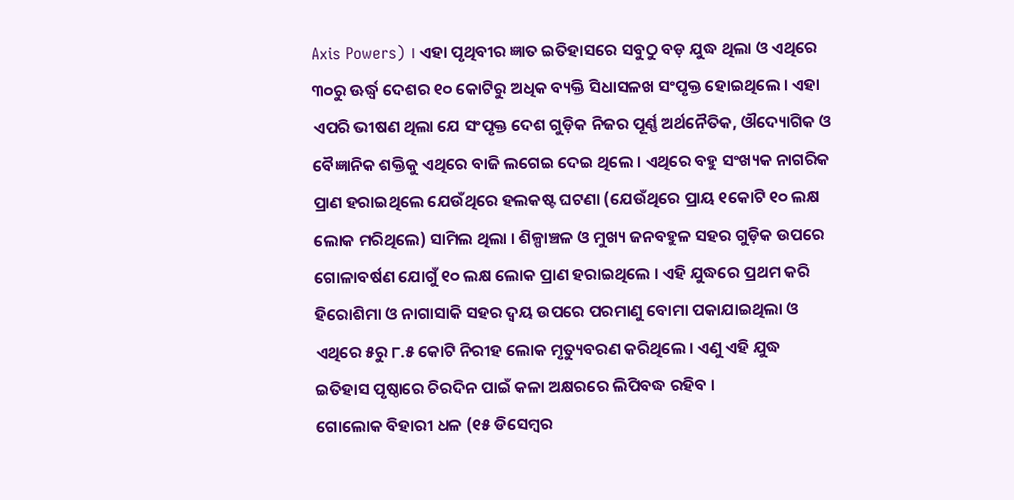Axis Powers) । ଏହା ପୃଥିବୀର ଜ୍ଞାତ ଇତିହାସରେ ସବୁଠୁ ବଡ଼ ଯୁଦ୍ଧ ଥିଲା ଓ ଏଥିରେ ୩୦ରୁ ଊର୍ଦ୍ଧ୍ୱ ଦେଶର ୧୦ କୋଟିରୁ ଅଧିକ ବ୍ୟକ୍ତି ସିଧାସଳଖ ସଂପୃକ୍ତ ହୋଇଥିଲେ । ଏହା ଏପରି ଭୀଷଣ ଥିଲା ଯେ ସଂପୃକ୍ତ ଦେଶ ଗୁଡ଼ିକ ନିଜର ପୂର୍ଣ୍ଣ ଅର୍ଥନୈତିକ, ଔଦ୍ୟୋଗିକ ଓ ବୈଜ୍ଞାନିକ ଶକ୍ତିକୁ ଏଥିରେ ବାଜି ଲଗେଇ ଦେଇ ଥିଲେ । ଏଥିରେ ବହୁ ସଂଖ୍ୟକ ନାଗରିକ ପ୍ରାଣ ହରାଇଥିଲେ ଯେଉଁଥିରେ ହଲକଷ୍ଟ ଘଟଣା (ଯେଉଁଥିରେ ପ୍ରାୟ ୧କୋଟି ୧୦ ଲକ୍ଷ ଲୋକ ମରିଥିଲେ) ସାମିଲ ଥିଲା । ଶିଳ୍ପାଞ୍ଚଳ ଓ ମୁଖ୍ୟ ଜନବହୁଳ ସହର ଗୁଡ଼ିକ ଉପରେ ଗୋଳାବର୍ଷଣ ଯୋଗୁଁ ୧୦ ଲକ୍ଷ ଲୋକ ପ୍ରାଣ ହରାଇଥିଲେ । ଏହି ଯୁଦ୍ଧରେ ପ୍ରଥମ କରି ହିରୋଶିମା ଓ ନାଗାସାକି ସହର ଦ୍ୱୟ ଉପରେ ପରମାଣୁ ବୋମା ପକାଯାଇଥିଲା ଓ ଏଥିରେ ୫ରୁ ୮.୫ କୋଟି ନିରୀହ ଲୋକ ମୃତ୍ୟୁବରଣ କରିଥିଲେ । ଏଣୁ ଏହି ଯୁଦ୍ଧ ଇତିହାସ ପୃଷ୍ଠାରେ ଚିରଦିନ ପାଇଁ କଳା ଅକ୍ଷରରେ ଲିପିବଦ୍ଧ ରହିବ ।
ଗୋଲୋକ ବିହାରୀ ଧଳ (୧୫ ଡିସେମ୍ବର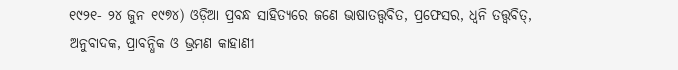୧୯୨୧- ୨୪ ଜୁନ ୧୯୭୪) ଓଡ଼ିଆ ପ୍ରବନ୍ଧ ସାହିତ୍ୟରେ ଜଣେ ଭାଷାତତ୍ତ୍ୱବିତ, ପ୍ରଫେସର, ଧ୍ୱନି ତତ୍ତ୍ୱବିତ୍, ଅନୁବାଦକ, ପ୍ରାବନ୍ଧିକ ଓ ଭ୍ରମଣ କାହାଣୀ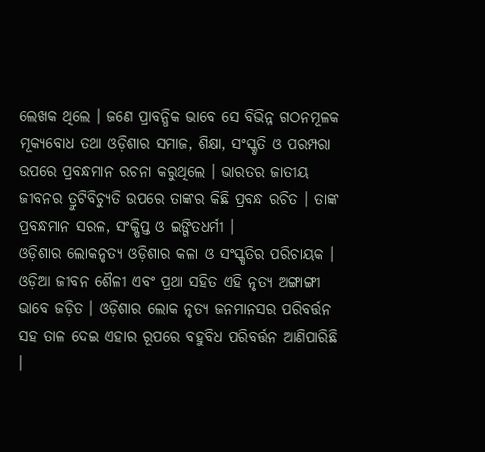ଲେଖକ ଥିଲେ । ଜଣେ ପ୍ରାବନ୍ଧିକ ଭାବେ ସେ ବିଭିନ୍ନ ଗଠନମୂଳକ ମୂକ୍ୟବୋଧ ତଥା ଓଡ଼ିଶାର ସମାଜ, ଶିକ୍ଷା, ସଂସ୍କୃତି ଓ ପରମ୍ପରା ଉପରେ ପ୍ରବନ୍ଧମାନ ରଚନା କରୁଥିଲେ । ଭାରତର ଜାତୀୟ ଜୀବନର ତ୍ରୁଟିବିଚ୍ୟୁତି ଉପରେ ତାଙ୍କର କିଛି ପ୍ରବନ୍ଧ ରଚିତ । ତାଙ୍କ ପ୍ରବନ୍ଧମାନ ସରଳ, ସଂକ୍ଷିପ୍ତ ଓ ଇଙ୍ଗିତଧର୍ମୀ ।
ଓଡ଼ିଶାର ଲୋକନୃତ୍ୟ ଓଡ଼ିଶାର କଳା ଓ ସଂସ୍କୃତିର ପରିଚାୟକ । ଓଡ଼ିଆ ଜୀବନ ଶୈଳୀ ଏବଂ ପ୍ରଥା ସହିତ ଏହି ନୃତ୍ୟ ଅଙ୍ଗାଙ୍ଗୀ ଭାବେ ଜଡ଼ିତ । ଓଡ଼ିଶାର ଲୋକ ନୃତ୍ୟ ଜନମାନସର ପରିବର୍ତ୍ତନ ସହ ତାଳ ଦେଇ ଏହାର ରୂପରେ ବହୁବିଧ ପରିବର୍ତ୍ତନ ଆଣିପାରିଛି ।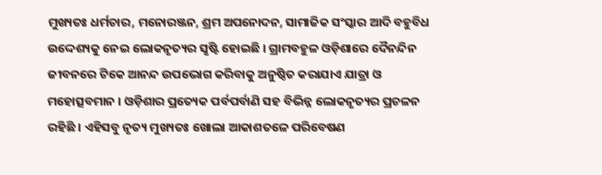ମୁଖ୍ୟତଃ ଧର୍ମଚାର, ମନୋରଞ୍ଜନ, ଶ୍ରମ ଅପନୋଦନ, ସାମାଜିକ ସଂସ୍କାର ଆଦି ବହୁବିଧ ଉଦ୍ଦେଶ୍ୟକୁ ନେଇ ଲୋକନୃତ୍ୟର ସୃଷ୍ଟି ହୋଇଛି । ଗ୍ରାମବହୁଳ ଓଡ଼ିଶାରେ ଦୈନନ୍ଦିନ ଜୀବନରେ ଟିକେ ଆନନ୍ଦ ଉପଭୋଗ କରିବାକୁ ଅନୁଷ୍ଠିତ କରାଯାଏ ଯାତ୍ରା ଓ ମହୋତ୍ସବମାନ । ଓଡ଼ିଶାର ପ୍ରତ୍ୟେକ ପର୍ବପର୍ବାଣି ସହ ବିଭିନ୍ନ ଲୋକନୃତ୍ୟର ପ୍ରଚଳନ ରହିଛି । ଏହିସବୁ ନୃତ୍ୟ ମୁଖ୍ୟତଃ ଖୋଲା ଆକାଶତଳେ ପରିବେଷଣ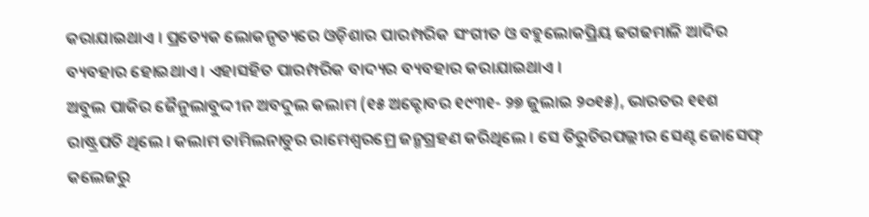କରାଯାଇଥାଏ । ପ୍ରତ୍ୟେକ ଲୋକନୃତ୍ୟରେ ଓଡ଼ିଶାର ପାରମ୍ପରିକ ସଂଗୀତ ଓ ବହୁଲୋକପ୍ରିୟ ଢଗଢମାଳି ଆଦିର ବ୍ୟବହାର ହୋଇଥାଏ । ଏହାସହିତ ପାରମ୍ପରିକ ବାଦ୍ୟର ବ୍ୟବହାର କରାଯାଇଥାଏ ।
ଅବୁଲ ପାକିର ଜୈନୁଲାବୁଦ୍ଦୀନ ଅବଦୁଲ କଲାମ (୧୫ ଅକ୍ଟୋବର ୧୯୩୧- ୨୭ ଜୁଲାଇ ୨୦୧୫), ଭାରତର ୧୧ଶ ରାଷ୍ଟ୍ରପତି ଥିଲେ । କଲାମ ତାମିଲନାଡୁର ରାମେଶ୍ୱରମ୍ରେ ଜନ୍ମଗ୍ରହଣ କରିଥିଲେ । ସେ ତିରୁଚିରପଲ୍ଲୀର ସେଣ୍ଟ ଜୋସେଫ୍ କଲେଜରୁ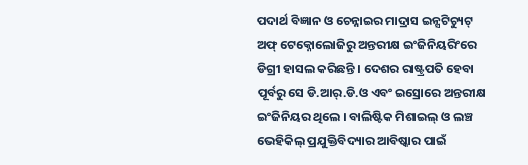ପଦାର୍ଥ ବିଜ୍ଞାନ ଓ ଚେନ୍ନାଇର ମାଦ୍ରାସ ଇନ୍ସଟିଚ୍ୟୁଟ୍ ଅଫ୍ ଟେକ୍ନୋଲୋଜିରୁ ଅନ୍ତରୀକ୍ଷ ଇଂଜିନିୟରିଂରେ ଡିଗ୍ରୀ ହାସଲ କରିଛନ୍ତି । ଦେଶର ରାଷ୍ଟ୍ରପତି ହେବା ପୂର୍ବରୁ ସେ ଡି.ଆର୍.ଡି.ଓ ଏବଂ ଇସ୍ରୋରେ ଅନ୍ତରୀକ୍ଷ ଇଂଜିନିୟର ଥିଲେ । ବାଲିଷ୍ଟିକ ମିଶାଇଲ୍ ଓ ଲଞ୍ଚ ଭେହିକିଲ୍ ପ୍ରଯୁକ୍ତିବିଦ୍ୟାର ଆବିଷ୍କାର ପାଇଁ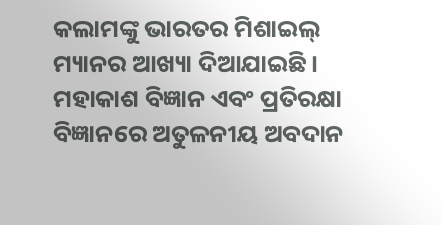କଲାମଙ୍କୁ ଭାରତର ମିଶାଇଲ୍ ମ୍ୟାନର ଆଖ୍ୟା ଦିଆଯାଇଛି । ମହାକାଶ ବିଜ୍ଞାନ ଏବଂ ପ୍ରତିରକ୍ଷା ବିଜ୍ଞାନରେ ଅତୁଳନୀୟ ଅବଦାନ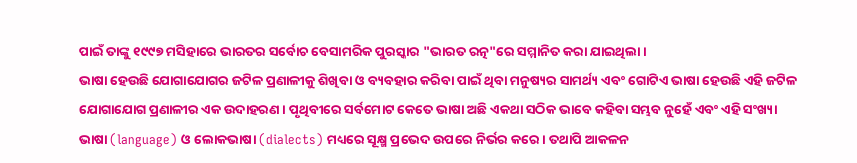ପାଇଁ ତାଙ୍କୁ ୧୯୯୭ ମସିହାରେ ଭାରତର ସର୍ବୋଚ ବେସାମରିକ ପୁରସ୍କାର "ଭାରତ ରତ୍ନ"ରେ ସମ୍ମାନିତ କରା ଯାଇଥିଲା ।
ଭାଷା ହେଉଛି ଯୋଗାଯୋଗର ଜଟିଳ ପ୍ରଣାଳୀକୁ ଶିଖିବା ଓ ବ୍ୟବହାର କରିବା ପାଇଁ ଥିବା ମନୁଷ୍ୟର ସାମର୍ଥ୍ୟ ଏବଂ ଗୋଟିଏ ଭାଷା ହେଉଛି ଏହି ଜଟିଳ ଯୋଗାଯୋଗ ପ୍ରଣାଳୀର ଏକ ଉଦାହରଣ । ପୃଥିବୀରେ ସର୍ବମୋଟ କେତେ ଭାଷା ଅଛି ଏକଥା ସଠିକ ଭାବେ କହିବା ସମ୍ଭବ ନୁହେଁ ଏବଂ ଏହି ସଂଖ୍ୟା ଭାଷା (language) ଓ ଲୋକଭାଷା (dialects) ମଧ୍ୟରେ ସୂକ୍ଷ୍ମ ପ୍ରଭେଦ ଉପରେ ନିର୍ଭର କରେ । ତଥାପି ଆକଳନ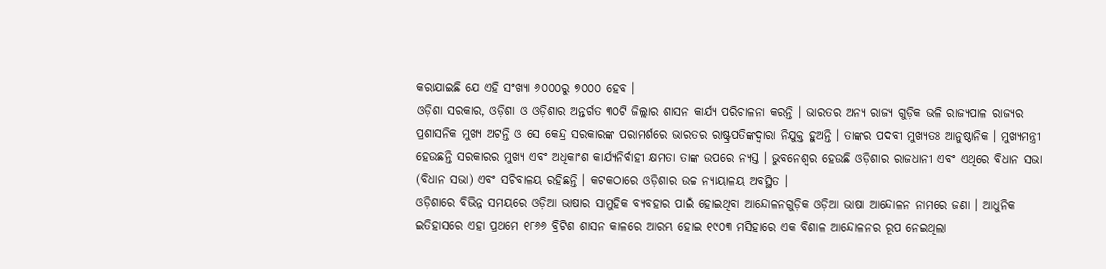କରାଯାଇଛି ଯେ ଏହି ସଂଖ୍ୟା ୬୦୦୦ରୁ ୭୦୦୦ ହେବ ।
ଓଡ଼ିଶା ସରକାର, ଓଡ଼ିଶା ଓ ଓଡ଼ିଶାର ଅନ୍ତର୍ଗତ ୩୦ଟି ଜିଲ୍ଲାର ଶାସନ କାର୍ଯ୍ୟ ପରିଚାଳନା କରନ୍ତି । ଭାରତର ଅନ୍ୟ ରାଜ୍ୟ ଗୁଡ଼ିକ ଭଳି ରାଜ୍ୟପାଳ ରାଜ୍ୟର ପ୍ରଶାସନିକ ମୁଖ୍ୟ ଅଟନ୍ତି ଓ ସେ କେନ୍ଦ୍ର ସରକାରଙ୍କ ପରାମର୍ଶରେ ଭାରତର ରାଷ୍ଟ୍ରପତିଙ୍କଦ୍ୱାରା ନିଯୁକ୍ତ ହୁଅନ୍ତି । ତାଙ୍କର ପଦବୀ ମୁଖ୍ୟତଃ ଆନୁଷ୍ଠାନିକ । ମୁଖ୍ୟମନ୍ତ୍ରୀ ହେଉଛନ୍ତି ସରକାରର ମୁଖ୍ୟ ଏବଂ ଅଧିକାଂଶ କାର୍ଯ୍ୟନିର୍ବାହୀ କ୍ଷମତା ତାଙ୍କ ଉପରେ ନ୍ୟସ୍ତ । ଭୁବନେଶ୍ୱର ହେଉଛି ଓଡ଼ିଶାର ରାଜଧାନୀ ଏବଂ ଏଥିରେ ବିଧାନ ସଭା (ବିଧାନ ସଭା) ଏବଂ ସଚିବାଳୟ ରହିଛନ୍ତି । କଟକଠାରେ ଓଡ଼ିଶାର ଉଚ୍ଚ ନ୍ୟାୟାଳୟ ଅବସ୍ଥିତ ।
ଓଡ଼ିଶାରେ ବିଭିନ୍ନ ସମୟରେ ଓଡ଼ିଆ ଭାଷାର ସାମୁହିକ ବ୍ୟବହାର ପାଇଁ ହୋଇଥିବା ଆନ୍ଦୋଳନଗୁଡ଼ିକ ଓଡ଼ିଆ ଭାଷା ଆନ୍ଦୋଳନ ନାମରେ ଜଣା । ଆଧୁନିକ ଇତିହାସରେ ଏହା ପ୍ରଥମେ ୧୮୬୬ ବ୍ରିଟିଶ ଶାସନ କାଳରେ ଆରମ୍ଭ ହୋଇ ୧୯୦୩ ମସିହାରେ ଏକ ବିଶାଳ ଆନ୍ଦୋଳନର ରୂପ ନେଇଥିଲା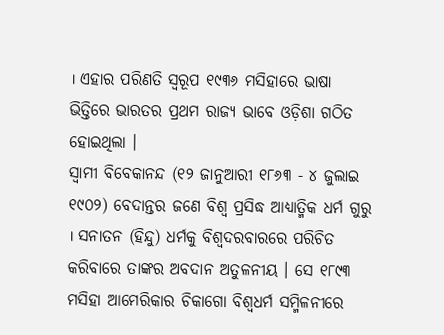। ଏହାର ପରିଣତି ସ୍ୱରୂପ ୧୯୩୬ ମସିହାରେ ଭାଷା ଭିତ୍ତିରେ ଭାରତର ପ୍ରଥମ ରାଜ୍ୟ ଭାବେ ଓଡ଼ିଶା ଗଠିତ ହୋଇଥିଲା ।
ସ୍ୱାମୀ ବିବେକାନନ୍ଦ (୧୨ ଜାନୁଆରୀ ୧୮୬୩ - ୪ ଜୁଲାଇ ୧୯୦୨) ବେଦାନ୍ତର ଜଣେ ବିଶ୍ୱ ପ୍ରସିଦ୍ଧ ଆଧ୍ୟାତ୍ମିକ ଧର୍ମ ଗୁରୁ । ସନାତନ (ହିନ୍ଦୁ) ଧର୍ମକୁ ବିଶ୍ୱଦରବାରରେ ପରିଚିତ କରିବାରେ ତାଙ୍କର ଅବଦାନ ଅତୁଳନୀୟ । ସେ ୧୮୯୩ ମସିହା ଆମେରିକାର ଚିକାଗୋ ବିଶ୍ୱଧର୍ମ ସମ୍ମିଳନୀରେ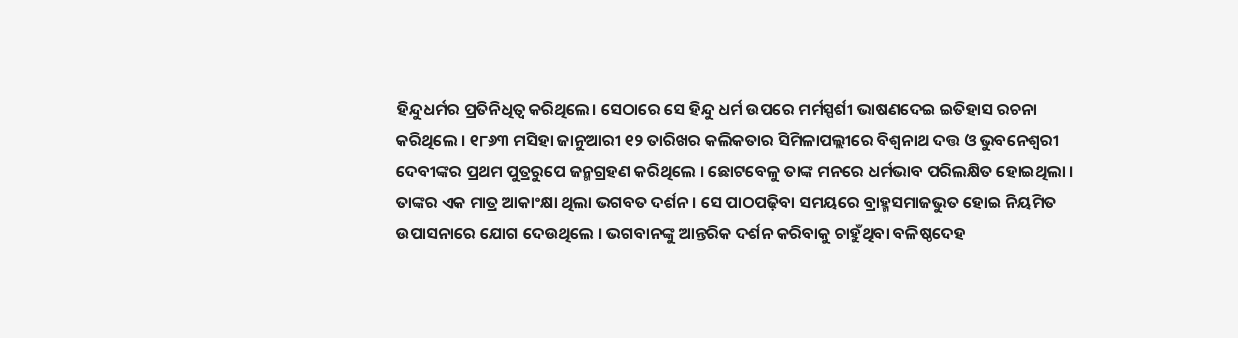ହିନ୍ଦୁଧର୍ମର ପ୍ରତିନିଧିତ୍ୱ କରିଥିଲେ। ସେଠାରେ ସେ ହିନ୍ଦୁ ଧର୍ମ ଉପରେ ମର୍ମସ୍ପର୍ଶୀ ଭାଷଣଦେଇ ଇତିହାସ ରଚନା କରିଥିଲେ । ୧୮୬୩ ମସିହା ଜାନୁଆରୀ ୧୨ ତାରିଖର କଲିକତାର ସିମିଳାପଲ୍ଲୀରେ ବିଶ୍ୱନାଥ ଦତ୍ତ ଓ ଭୁବନେଶ୍ୱରୀ ଦେବୀଙ୍କର ପ୍ରଥମ ପୁତ୍ରରୁପେ ଜନ୍ମଗ୍ରହଣ କରିଥିଲେ । ଛୋଟବେଳୁ ତାଙ୍କ ମନରେ ଧର୍ମଭାବ ପରିଲକ୍ଷିତ ହୋଇଥିଲା । ତାଙ୍କର ଏକ ମାତ୍ର ଆକାଂକ୍ଷା ଥିଲା ଭଗବତ ଦର୍ଶନ । ସେ ପାଠପଢ଼ିବା ସମୟରେ ବ୍ରାହ୍ମସମାଜଭୁତ ହୋଇ ନିୟମିତ ଉପାସନାରେ ଯୋଗ ଦେଉଥିଲେ । ଭଗବାନଙ୍କୁ ଆନ୍ତରିକ ଦର୍ଶନ କରିବାକୁ ଚାହୁଁଥିବା ବଳିଷ୍ଠଦେହ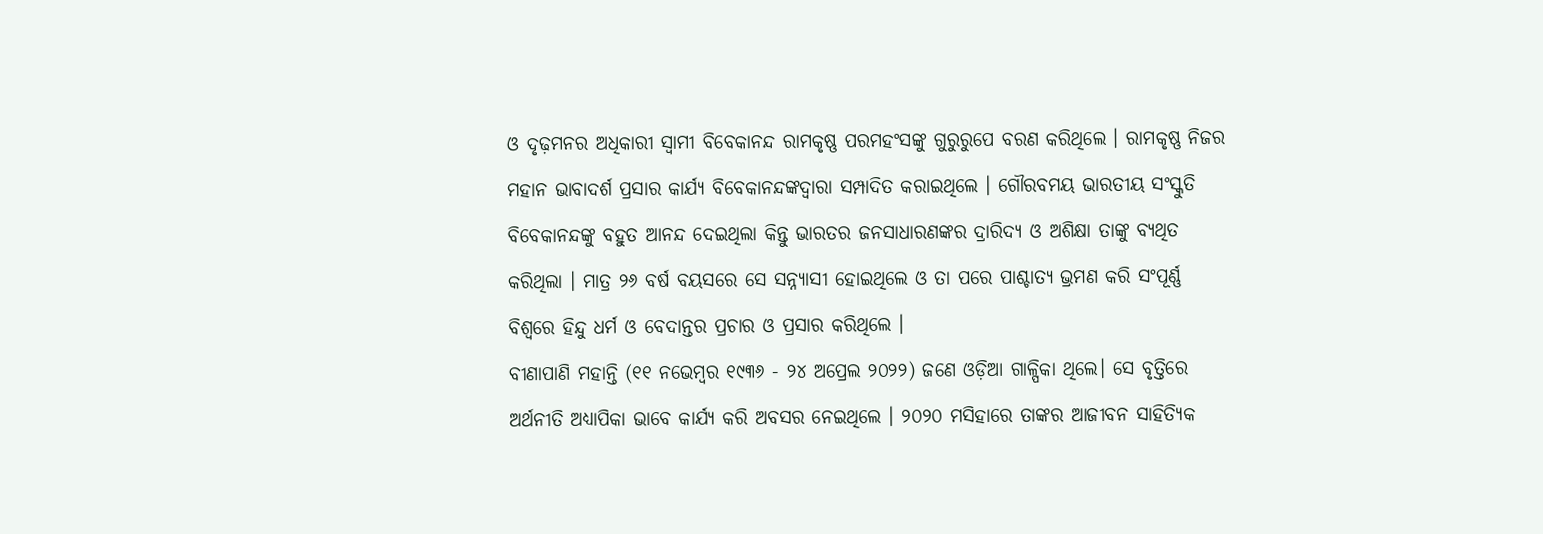ଓ ଦୃଢ଼ମନର ଅଧିକାରୀ ସ୍ୱାମୀ ବିବେକାନନ୍ଦ ରାମକୃଷ୍ଣ ପରମହଂସଙ୍କୁ ଗୁରୁରୁପେ ବରଣ କରିଥିଲେ । ରାମକୃଷ୍ଣ ନିଜର ମହାନ ଭାବାଦର୍ଶ ପ୍ରସାର କାର୍ଯ୍ୟ ବିବେକାନନ୍ଦଙ୍କଦ୍ୱାରା ସମ୍ପାଦିତ କରାଇଥିଲେ । ଗୌରବମୟ ଭାରତୀୟ ସଂସ୍କୁତି ବିବେକାନନ୍ଦଙ୍କୁ ବହୁତ ଆନନ୍ଦ ଦେଇଥିଲା କିନ୍ତୁ ଭାରତର ଜନସାଧାରଣଙ୍କର ଦ୍ରାରିଦ୍ୟ ଓ ଅଶିକ୍ଷା ତାଙ୍କୁ ବ୍ୟଥିତ କରିଥିଲା । ମାତ୍ର ୨୬ ବର୍ଷ ବୟସରେ ସେ ସନ୍ନ୍ୟାସୀ ହୋଇଥିଲେ ଓ ତା ପରେ ପାଶ୍ଚାତ୍ୟ ଭ୍ରମଣ କରି ସଂପୂର୍ଣ୍ଣ ବିଶ୍ୱରେ ହିନ୍ଦୁ ଧର୍ମ ଓ ବେଦାନ୍ତର ପ୍ରଚାର ଓ ପ୍ରସାର କରିଥିଲେ ।
ବୀଣାପାଣି ମହାନ୍ତି (୧୧ ନଭେମ୍ବର ୧୯୩୬ - ୨୪ ଅପ୍ରେଲ ୨୦୨୨) ଜଣେ ଓଡ଼ିଆ ଗାଳ୍ପିକା ଥିଲେ। ସେ ବୃତ୍ତିରେ ଅର୍ଥନୀତି ଅଧ୍ୟାପିକା ଭାବେ କାର୍ଯ୍ୟ କରି ଅବସର ନେଇଥିଲେ । ୨୦୨୦ ମସିହାରେ ତାଙ୍କର ଆଜୀବନ ସାହିତ୍ୟିକ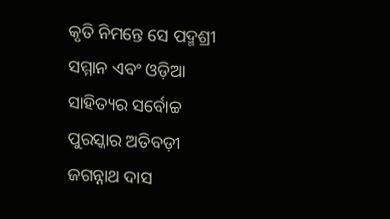କୃତି ନିମନ୍ତେ ସେ ପଦ୍ମଶ୍ରୀ ସମ୍ମାନ ଏବଂ ଓଡ଼ିଆ ସାହିତ୍ୟର ସର୍ବୋଚ୍ଚ ପୁରସ୍କାର ଅତିବଡ଼ୀ ଜଗନ୍ନାଥ ଦାସ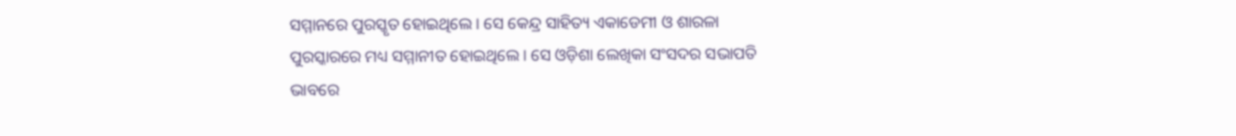ସମ୍ମାନରେ ପୁରସ୍କୃତ ହୋଇଥିଲେ । ସେ କେନ୍ଦ୍ର ସାହିତ୍ୟ ଏକାଡେମୀ ଓ ଶାରଳା ପୁରସ୍କାରରେ ମଧ୍ୟ ସମ୍ମାନୀତ ହୋଇଥିଲେ । ସେ ଓଡ଼ିଶା ଲେଖିକା ସଂସଦର ସଭାପତି ଭାବରେ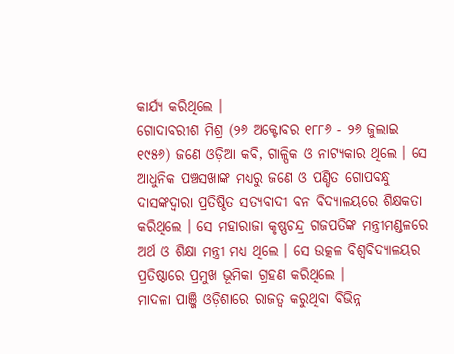କାର୍ଯ୍ୟ କରିଥିଲେ ।
ଗୋଦାବରୀଶ ମିଶ୍ର (୨୬ ଅକ୍ଟୋବର ୧୮୮୬ - ୨୬ ଜୁଲାଇ ୧୯୫୬) ଜଣେ ଓଡ଼ିଆ କବି, ଗାଳ୍ପିକ ଓ ନାଟ୍ୟକାର ଥିଲେ । ସେ ଆଧୁନିକ ପଞ୍ଚସଖାଙ୍କ ମଧ୍ୟରୁ ଜଣେ ଓ ପଣ୍ଡିତ ଗୋପବନ୍ଧୁ ଦାସଙ୍କଦ୍ୱାରା ପ୍ରତିଷ୍ଠିତ ସତ୍ୟବାଦୀ ବନ ବିଦ୍ୟାଳୟରେ ଶିକ୍ଷକତା କରିଥିଲେ । ସେ ମହାରାଜା କୃଷ୍ଣଚନ୍ଦ୍ର ଗଜପତିଙ୍କ ମନ୍ତ୍ରୀମଣ୍ଡଳରେ ଅର୍ଥ ଓ ଶିକ୍ଷା ମନ୍ତ୍ରୀ ମଧ୍ୟ ଥିଲେ । ସେ ଉତ୍କଳ ବିଶ୍ୱବିଦ୍ୟାଳୟର ପ୍ରତିଷ୍ଠାରେ ପ୍ରମୁଖ ଭୂମିକା ଗ୍ରହଣ କରିଥିଲେ ।
ମାଦଳା ପାଞ୍ଜି ଓଡ଼ିଶାରେ ରାଜତ୍ୱ କରୁଥିବା ବିଭିନ୍ନ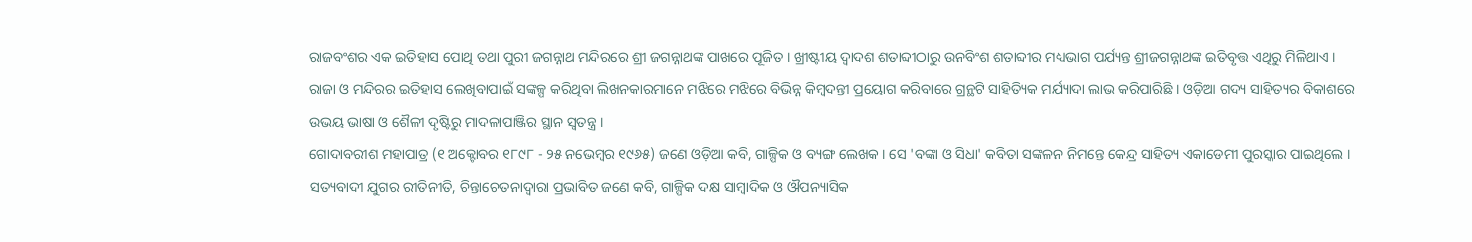ରାଜବଂଶର ଏକ ଇତିହାସ ପୋଥି ତଥା ପୁରୀ ଜଗନ୍ନାଥ ମନ୍ଦିରରେ ଶ୍ରୀ ଜଗନ୍ନାଥଙ୍କ ପାଖରେ ପୂଜିତ । ଖ୍ରୀଷ୍ଟୀୟ ଦ୍ୱାଦଶ ଶତାବ୍ଦୀଠାରୁ ଉନବିଂଶ ଶତାବ୍ଦୀର ମଧ୍ୟଭାଗ ପର୍ଯ୍ୟନ୍ତ ଶ୍ରୀଜଗନ୍ନାଥଙ୍କ ଇତିବୃତ୍ତ ଏଥିରୁ ମିଳିଥାଏ । ରାଜା ଓ ମନ୍ଦିରର ଇତିହାସ ଲେଖିବାପାଇଁ ସଙ୍କଳ୍ପ କରିଥିବା ଲିଖନକାରମାନେ ମଝିରେ ମଝିରେ ବିଭିନ୍ନ କିମ୍ବଦନ୍ତୀ ପ୍ରୟୋଗ କରିବାରେ ଗ୍ରନ୍ଥଟି ସାହିତ୍ୟିକ ମର୍ଯ୍ୟାଦା ଲାଭ କରିପାରିଛି । ଓଡ଼ିଆ ଗଦ୍ୟ ସାହିତ୍ୟର ବିକାଶରେ ଉଭୟ ଭାଷା ଓ ଶୈଳୀ ଦୃଷ୍ଟିରୁ ମାଦଳାପାଞ୍ଜିର ସ୍ଥାନ ସ୍ୱତନ୍ତ୍ର ।
ଗୋଦାବରୀଶ ମହାପାତ୍ର (୧ ଅକ୍ଟୋବର ୧୮୯୮ - ୨୫ ନଭେମ୍ବର ୧୯୬୫) ଜଣେ ଓଡ଼ିଆ କବି, ଗାଳ୍ପିକ ଓ ବ୍ୟଙ୍ଗ ଲେଖକ । ସେ 'ବଙ୍କା ଓ ସିଧା' କବିତା ସଙ୍କଳନ ନିମନ୍ତେ କେନ୍ଦ୍ର ସାହିତ୍ୟ ଏକାଡେମୀ ପୁରସ୍କାର ପାଇଥିଲେ । ସତ୍ୟବାଦୀ ଯୁଗର ରୀତିନୀତି, ଚିନ୍ତାଚେତନାଦ୍ୱାରା ପ୍ରଭାବିତ ଜଣେ କବି, ଗାଳ୍ପିକ ଦକ୍ଷ ସାମ୍ବାଦିକ ଓ ଔପନ୍ୟାସିକ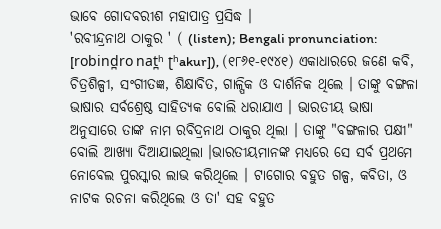ଭାବେ ଗୋଦବରୀଶ ମହାପାତ୍ର ପ୍ରସିଦ୍ଧ ।
'ରବୀନ୍ଦ୍ରନାଥ ଠାକୁର ' ( (listen); Bengali pronunciation: [robind̪ro nat̪ʰ ʈʰakur]), (୧୮୬୧-୧୯୪୧) ଏକାଧାରରେ ଜଣେ କବି, ଚିତ୍ରଶିଳ୍ପୀ, ସଂଗୀତଜ୍ଞ, ଶିକ୍ଷାବିତ, ଗାଳ୍ପିକ ଓ ଦାର୍ଶନିକ ଥିଲେ । ତାଙ୍କୁ ବଙ୍ଗଳା ଭାଷାର ସର୍ବଶ୍ରେଷ୍ଠ ସାହିତ୍ୟକ ବୋଲି ଧରାଯାଏ । ଭାରତୀୟ ଭାଷା ଅନୁସାରେ ତାଙ୍କ ନାମ ରବିଦ୍ରନାଥ ଠାକୁର ଥିଲା । ତାଙ୍କୁ "ବଙ୍ଗଳାର ପକ୍ଷୀ" ବୋଲି ଆଖ୍ୟା ଦିଆଯାଇଥିଲା ।ଭାରତୀୟମାନଙ୍କ ମଧ୍ୟରେ ସେ ସର୍ବ ପ୍ରଥମେ ନୋବେଲ ପୁରସ୍କାର ଲାଭ କରିଥିଲେ । ଟାଗୋର ବହୁତ ଗଳ୍ପ, କବିତା, ଓ ନାଟକ ରଚନା କରିଥିଲେ ଓ ତା' ସହ ବହୁତ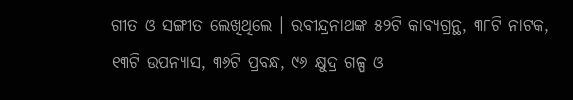ଗୀତ ଓ ସଙ୍ଗୀତ ଲେଖିଥିଲେ । ରବୀନ୍ଦ୍ରନାଥଙ୍କ ୫୨ଟି କାବ୍ୟଗ୍ରନ୍ଥ, ୩୮ଟି ନାଟକ, ୧୩ଟି ଉପନ୍ୟାସ, ୩୬ଟି ପ୍ରବନ୍ଧ, ୯୬ କ୍ଷୁଦ୍ର ଗଳ୍ପ ଓ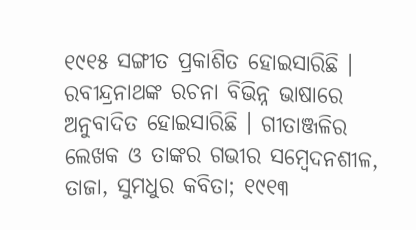୧୯୧୫ ସଙ୍ଗୀତ ପ୍ରକାଶିତ ହୋଇସାରିଛି । ରବୀନ୍ଦ୍ରନାଥଙ୍କ ରଚନା ବିଭିନ୍ନ ଭାଷାରେ ଅନୁବାଦିତ ହୋଇସାରିଛି । ଗୀତାଞ୍ଜଳିର ଲେଖକ ଓ ତାଙ୍କର ଗଭୀର ସମ୍ବେଦନଶୀଳ, ତାଜା, ସୁମଧୁର କବିତା; ୧୯୧୩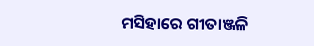ମସିହାରେ ଗୀତାଞ୍ଜଳି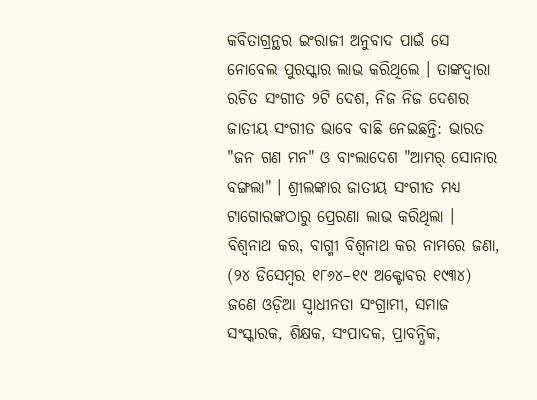କବିତାଗ୍ରନ୍ଥର ଇଂରାଜୀ ଅନୁବାଦ ପାଇଁ ସେ ନୋବେଲ ପୁରସ୍କାର ଲାଭ କରିଥିଲେ । ତାଙ୍କଦ୍ୱାରା ରଚିତ ସଂଗୀତ ୨ଟି ଦେଶ, ନିଜ ନିଜ ଦେଶର ଜାତୀୟ ସଂଗୀତ ଭାବେ ବାଛି ନେଇଛନ୍ତି: ଭାରତ "ଜନ ଗଣ ମନ" ଓ ବାଂଲାଦେଶ "ଆମର୍ ସୋନାର ବଙ୍ଗଲା" । ଶ୍ରୀଲଙ୍କାର ଜାତୀୟ ସଂଗୀତ ମଧ୍ୟ ଟାଗୋରଙ୍କଠାରୁ ପ୍ରେରଣା ଲାଭ କରିଥିଲା ।
ବିଶ୍ୱନାଥ କର, ବାଗ୍ମୀ ବିଶ୍ୱନାଥ କର ନାମରେ ଜଣା, (୨୪ ଡିସେମ୍ବର ୧୮୬୪–୧୯ ଅକ୍ଟୋବର ୧୯୩୪) ଜଣେ ଓଡ଼ିଆ ସ୍ୱାଧୀନତା ସଂଗ୍ରାମୀ, ସମାଜ ସଂସ୍କାରକ, ଶିକ୍ଷକ, ସଂପାଦକ, ପ୍ରାବନ୍ଧିକ,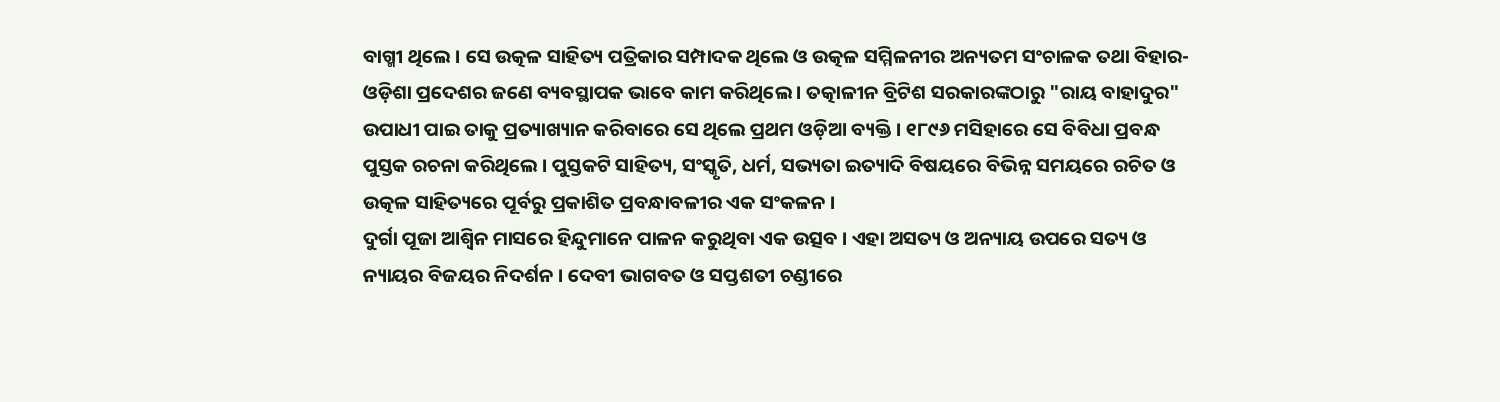ବାଗ୍ମୀ ଥିଲେ । ସେ ଉତ୍କଳ ସାହିତ୍ୟ ପତ୍ରିକାର ସମ୍ପାଦକ ଥିଲେ ଓ ଉତ୍କଳ ସମ୍ମିଳନୀର ଅନ୍ୟତମ ସଂଚାଳକ ତଥା ବିହାର-ଓଡ଼ିଶା ପ୍ରଦେଶର ଜଣେ ବ୍ୟବସ୍ଥାପକ ଭାବେ କାମ କରିଥିଲେ । ତତ୍କାଳୀନ ବ୍ରିଟିଶ ସରକାରଙ୍କଠାରୁ "ରାୟ ବାହାଦୁର" ଉପାଧୀ ପାଇ ତାକୁ ପ୍ରତ୍ୟାଖ୍ୟାନ କରିବାରେ ସେ ଥିଲେ ପ୍ରଥମ ଓଡ଼ିଆ ବ୍ୟକ୍ତି । ୧୮୯୬ ମସିହାରେ ସେ ବିବିଧା ପ୍ରବନ୍ଧ ପୁସ୍ତକ ରଚନା କରିଥିଲେ । ପୁସ୍ତକଟି ସାହିତ୍ୟ, ସଂସ୍କୃତି, ଧର୍ମ, ସଭ୍ୟତା ଇତ୍ୟାଦି ବିଷୟରେ ବିଭିନ୍ନ ସମୟରେ ରଚିତ ଓ ଉତ୍କଳ ସାହିତ୍ୟରେ ପୂର୍ବରୁ ପ୍ରକାଶିତ ପ୍ରବନ୍ଧାବଳୀର ଏକ ସଂକଳନ ।
ଦୁର୍ଗା ପୂଜା ଆଶ୍ୱିନ ମାସରେ ହିନ୍ଦୁମାନେ ପାଳନ କରୁଥିବା ଏକ ଉତ୍ସବ । ଏହା ଅସତ୍ୟ ଓ ଅନ୍ୟାୟ ଉପରେ ସତ୍ୟ ଓ ନ୍ୟାୟର ବିଜୟର ନିଦର୍ଶନ । ଦେବୀ ଭାଗବତ ଓ ସପ୍ତଶତୀ ଚଣ୍ଡୀରେ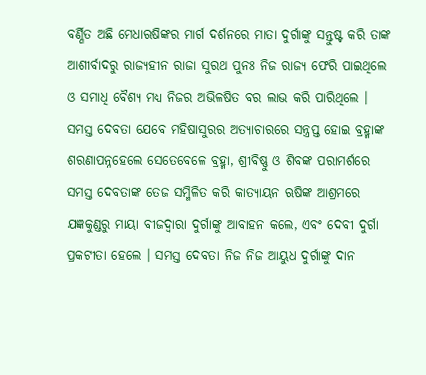ବର୍ଣ୍ଣିତ ଅଛି ମେଧାଋଷିଙ୍କର ମାର୍ଗ ଦର୍ଶନରେ ମାତା ଦୁର୍ଗାଙ୍କୁ ସନ୍ତୁଷ୍ଟ କରି ତାଙ୍କ ଆଶୀର୍ବାଦରୁ ରାଜ୍ୟହୀନ ରାଜା ସୁରଥ ପୁନଃ ନିଜ ରାଜ୍ୟ ଫେରି ପାଇଥିଲେ ଓ ସମାଧି ବୈଶ୍ୟ ମଧ୍ୟ ନିଜର ଅଭିଳଷିତ ବର ଲାଭ କରି ପାରିଥିଲେ । ସମସ୍ତ ଦେବତା ଯେବେ ମହିଷାସୁରର ଅତ୍ୟାଚାରରେ ସନ୍ତ୍ରପ୍ତ ହୋଇ ବ୍ରହ୍ମାଙ୍କ ଶରଣାପନ୍ନହେଲେ ସେତେବେଳେ ବ୍ରହ୍ମା, ଶ୍ରୀବିଷ୍ଣୁ ଓ ଶିବଙ୍କ ପରାମର୍ଶରେ ସମସ୍ତ ଦେବତାଙ୍କ ତେଜ ସମ୍ମିଳିତ କରି କାତ୍ୟାୟନ ଋଷିଙ୍କ ଆଶ୍ରମରେ ଯଜ୍ଞକୁଣ୍ଡରୁ ମାୟା ବୀଜଦ୍ୱାରା ଦୁର୍ଗାଙ୍କୁ ଆବାହନ କଲେ, ଏବଂ ଦେବୀ ଦୁର୍ଗା ପ୍ରକଟୀତା ହେଲେ । ସମସ୍ତ ଦେବତା ନିଜ ନିଜ ଆୟୁଧ ଦୁର୍ଗାଙ୍କୁ ଦାନ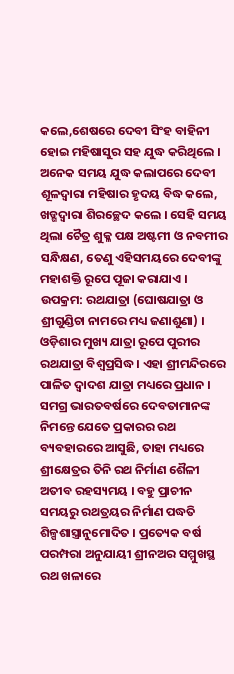କଲେ,ଶେଷରେ ଦେବୀ ସିଂହ ବାହିନୀ ହୋଇ ମହିଷାସୁର ସହ ଯୁଦ୍ଧ କରିଥିଲେ । ଅନେକ ସମୟ ଯୁଦ୍ଧ କଲାପରେ ଦେବୀ ଶୂଳଦ୍ୱାରା ମହିଷାର ହୃଦୟ ବିଦ୍ଧ କଲେ, ଖଡ୍ଗଦ୍ୱାରା ଶିରଚ୍ଛେଦ କଲେ । ସେହି ସମୟ ଥିଲା ଚୈତ୍ର ଶୁକ୍ଳ ପକ୍ଷ ଅଷ୍ଟମୀ ଓ ନବମୀର ସନ୍ଧିକ୍ଷଣ, ତେଣୁ ଏହିସମୟରେ ଦେବୀଙ୍କୁ ମହାଶକ୍ତି ରୂପେ ପୂଜା କରାଯାଏ ।
ଉପକ୍ରମ: ରଥଯାତ୍ରା (ଘୋଷଯାତ୍ରା ଓ ଶ୍ରୀଗୁଣ୍ଡିଚା ନାମରେ ମଧ୍ୟ ଜଣାଶୁଣା) । ଓଡ଼ିଶାର ମୁଖ୍ୟ ଯାତ୍ରା ରୂପେ ପୁରୀର ରଥଯାତ୍ରା ବିଶ୍ୱପ୍ରସିଦ୍ଧ । ଏହା ଶ୍ରୀମନ୍ଦିରରେ ପାଳିତ ଦ୍ୱାଦଶ ଯାତ୍ରା ମଧ୍ୟରେ ପ୍ରଧାନ । ସମଗ୍ର ଭାରତବର୍ଷରେ ଦେବତାମାନଙ୍କ ନିମନ୍ତେ ଯେତେ ପ୍ରକାରର ରଥ ବ୍ୟବହାରରେ ଆସୁଛି, ତାହା ମଧ୍ୟରେ ଶ୍ରୀକ୍ଷେତ୍ରର ତିନି ରଥ ନିର୍ମାଣ ଶୈଳୀ ଅତୀବ ରହସ୍ୟମୟ । ବହୁ ପ୍ରାଚୀନ ସମୟରୁ ରଥତ୍ରୟର ନିର୍ମାଣ ପଦ୍ଧତି ଶିଳ୍ପଶାସ୍ତ୍ରାନୁମୋଦିତ । ପ୍ରତ୍ୟେକ ବର୍ଷ ପରମ୍ପରା ଅନୁଯାୟୀ ଶ୍ରୀନଅର ସମ୍ମୁଖସ୍ଥ ରଥ ଖଳାରେ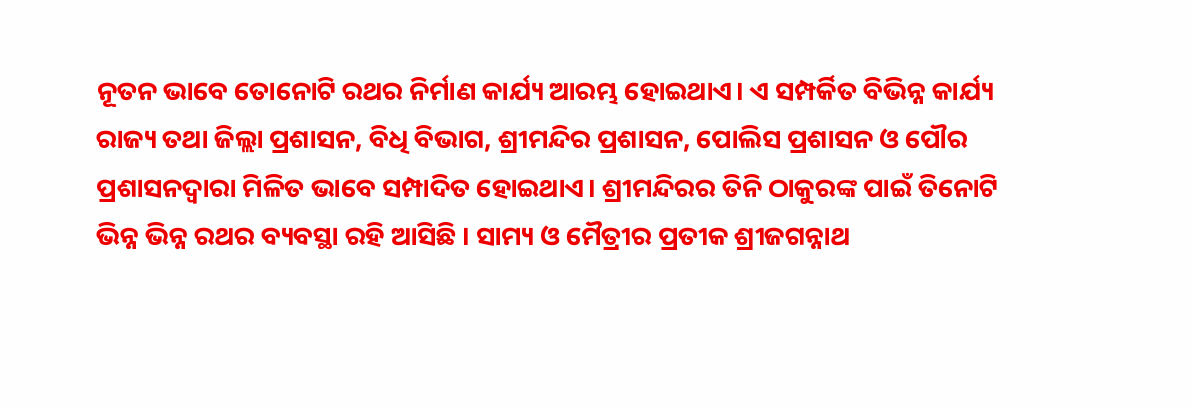ନୂତନ ଭାବେ ତୋନୋଟି ରଥର ନିର୍ମାଣ କାର୍ଯ୍ୟ ଆରମ୍ଭ ହୋଇଥାଏ। ଏ ସମ୍ପର୍କିତ ବିଭିନ୍ନ କାର୍ଯ୍ୟ ରାଜ୍ୟ ତଥା ଜିଲ୍ଲା ପ୍ରଶାସନ, ବିଧି ବିଭାଗ, ଶ୍ରୀମନ୍ଦିର ପ୍ରଶାସନ, ପୋଲିସ ପ୍ରଶାସନ ଓ ପୌର ପ୍ରଶାସନଦ୍ୱାରା ମିଳିତ ଭାବେ ସମ୍ପାଦିତ ହୋଇଥାଏ। ଶ୍ରୀମନ୍ଦିରର ତିନି ଠାକୁରଙ୍କ ପାଇଁ ତିନୋଟି ଭିନ୍ନ ଭିନ୍ନ ରଥର ବ୍ୟବସ୍ଥା ରହି ଆସିଛି । ସାମ୍ୟ ଓ ମୈତ୍ରୀର ପ୍ରତୀକ ଶ୍ରୀଜଗନ୍ନାଥ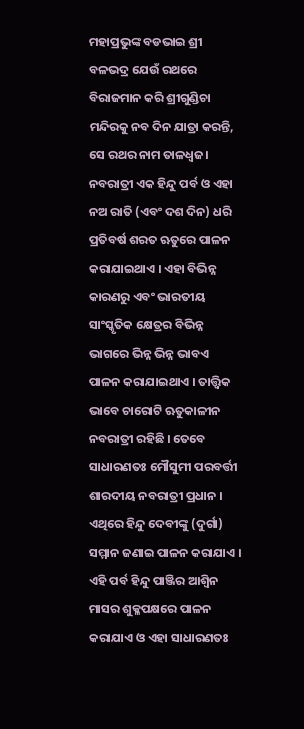ମହାପ୍ରଭୁଙ୍କ ବଡଭାଇ ଶ୍ରୀ ବଳଭଦ୍ର ଯେଉଁ ରଥରେ ବିରାଜମାନ କରି ଶ୍ରୀଗୁଣ୍ଡିଚା ମନ୍ଦିରକୁ ନବ ଦିନ ଯାତ୍ରା କରନ୍ତି, ସେ ରଥର ନାମ ତାଳଧ୍ୱଜ।
ନବରାତ୍ରୀ ଏକ ହିନ୍ଦୁ ପର୍ବ ଓ ଏହା ନଅ ରାତି (ଏବଂ ଦଶ ଦିନ) ଧରି ପ୍ରତିବର୍ଷ ଶରତ ଋତୁରେ ପାଳନ କରାଯାଇଥାଏ । ଏହା ବିଭିନ୍ନ କାରଣରୁ ଏବଂ ଭାରତୀୟ ସାଂସ୍କୃତିକ କ୍ଷେତ୍ରର ବିଭିନ୍ନ ଭାଗରେ ଭିନ୍ନ ଭିନ୍ନ ଭାବଏ ପାଳନ କରାଯାଇଥାଏ । ତାତ୍ତ୍ୱିକ ଭାବେ ଚାରୋଟି ଋତୁକାଳୀନ ନବରାତ୍ରୀ ରହିଛି । ତେବେ ସାଧାରଣତଃ ମୌସୁମୀ ପରବର୍ତ୍ତୀ ଶାରଦୀୟ ନବରାତ୍ରୀ ପ୍ରଧାନ । ଏଥିରେ ହିନ୍ଦୁ ଦେବୀଙ୍କୁ (ଦୁର୍ଗା) ସମ୍ମାନ ଜଣାଇ ପାଳନ କରାଯାଏ । ଏହି ପର୍ବ ହିନ୍ଦୁ ପାଞ୍ଜିର ଆଶ୍ୱିନ ମାସର ଶୁକ୍ଳପକ୍ଷରେ ପାଳନ କରାଯାଏ ଓ ଏହା ସାଧାରଣତଃ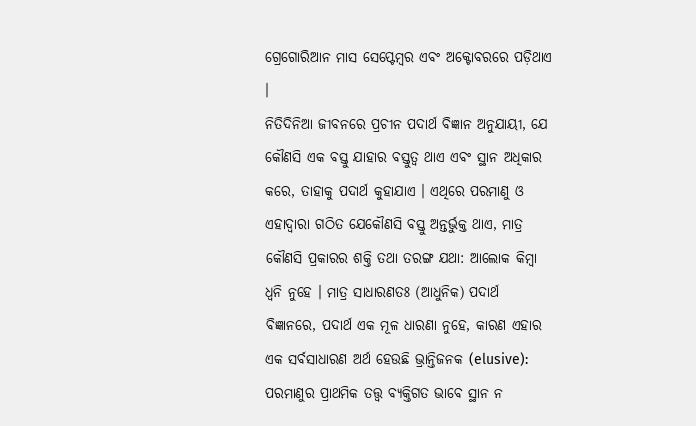ଗ୍ରେଗୋରିଆନ ମାସ ସେପ୍ଟେମ୍ବର ଏବଂ ଅକ୍ଟୋବରରେ ପଡ଼ିଥାଏ ।
ନିତିଦିନିଆ ଜୀବନରେ ପ୍ରଚୀନ ପଦାର୍ଥ ବିଜ୍ଞାନ ଅନୁଯାୟୀ, ଯେ କୌଣସି ଏକ ବସ୍ତୁ ଯାହାର ବସ୍ତୁତ୍ୱ ଥାଏ ଏବଂ ସ୍ଥାନ ଅଧିକାର କରେ, ତାହାକୁ ପଦାର୍ଥ କୁହାଯାଏ । ଏଥିରେ ପରମାଣୁ ଓ ଏହାଦ୍ୱାରା ଗଠିତ ଯେକୌଣସି ବସ୍ତୁ ଅନ୍ତର୍ଭୁକ୍ତ ଥାଏ, ମାତ୍ର କୌଣସି ପ୍ରକାରର ଶକ୍ତି ତଥା ତରଙ୍ଗ ଯଥା: ଆଲୋକ କିମ୍ବା ଧ୍ୱନି ନୁହେ । ମାତ୍ର ସାଧାରଣତଃ (ଆଧୁନିକ) ପଦାର୍ଥ ବିଜ୍ଞାନରେ, ପଦାର୍ଥ ଏକ ମୂଳ ଧାରଣା ନୁହେ, କାରଣ ଏହାର ଏକ ସର୍ବସାଧାରଣ ଅର୍ଥ ହେଉଛି ଭ୍ରାନ୍ତିଜନକ (elusive): ପରମାଣୁର ପ୍ରାଥମିକ ତତ୍ତ୍ୱ ବ୍ୟକ୍ତିଗତ ଭାବେ ସ୍ଥାନ ନ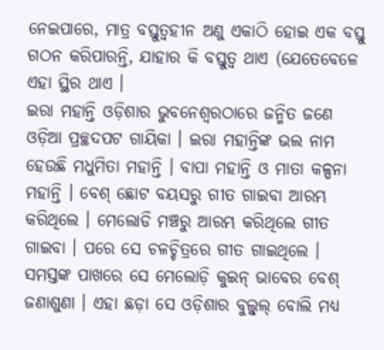ନେଇପାରେ, ମାତ୍ର ବସ୍ତୁତ୍ୱହୀନ ଅଣୁ ଏକାଠି ହୋଇ ଏକ ବସ୍ତୁ ଗଠନ କରିପାରନ୍ତି, ଯାହାର କି ବସ୍ତୁତ୍ୱ ଥାଏ (ଯେତେବେଳେ ଏହା ସ୍ଥିର ଥାଏ ।
ଇରା ମହାନ୍ତି ଓଡ଼ିଶାର ଭୁବନେଶ୍ୱରଠାରେ ଜନ୍ମିତ ଜଣେ ଓଡ଼ିଆ ପ୍ରଚ୍ଛଦପଟ ଗାୟିକା । ଇରା ମହାନ୍ତିଙ୍କ ଭଲ ନାମ ହେଉଛି ମଧୁମିତା ମହାନ୍ତି । ବାପା ମହାନ୍ତି ଓ ମାତା କଳ୍ପନା ମହାନ୍ତି । ବେଶ୍ ଛୋଟ ବୟସରୁ ଗୀତ ଗାଇବା ଆରମ୍ଭ କରିଥିଲେ । ମେଲୋଡି ମଞ୍ଚରୁ ଆରମ୍ଭ କରିଥିଲେ ଗୀତ ଗାଇବା । ପରେ ସେ ଚଳଚ୍ଚିତ୍ରରେ ଗୀତ ଗାଇଥିଲେ । ସମସ୍ତଙ୍କ ପାଖରେ ସେ ମେଲୋଡ଼ି କୁଇନ୍ ଭାବେର ବେଶ୍ ଜଣାଶୁଣା । ଏହା ଛଡ଼ା ସେ ଓଡ଼ିଶାର ବୁଲ୍ବୁଲ୍ ବୋଲି ମଧ୍ୟ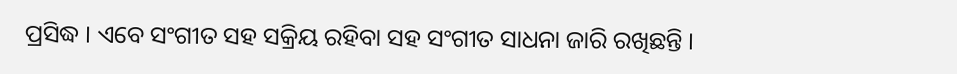ପ୍ରସିଦ୍ଧ । ଏବେ ସଂଗୀତ ସହ ସକ୍ରିୟ ରହିବା ସହ ସଂଗୀତ ସାଧନା ଜାରି ରଖିଛନ୍ତି ।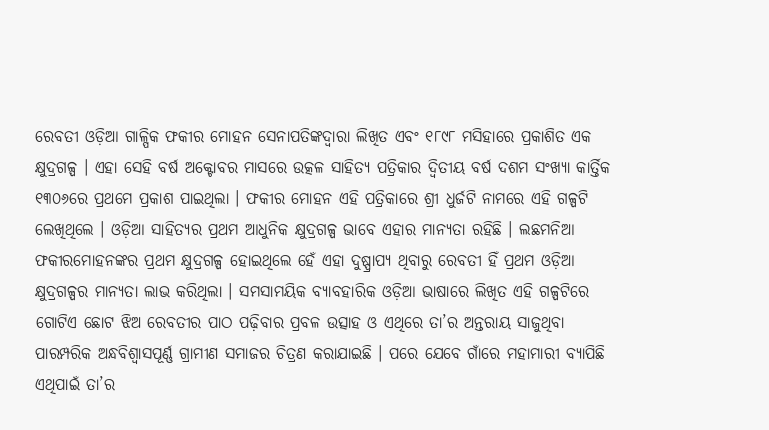ରେବତୀ ଓଡ଼ିଆ ଗାଳ୍ପିକ ଫକୀର ମୋହନ ସେନାପତିଙ୍କଦ୍ୱାରା ଲିଖିତ ଏବଂ ୧୮୯୮ ମସିହାରେ ପ୍ରକାଶିତ ଏକ କ୍ଷୁଦ୍ରଗଳ୍ପ । ଏହା ସେହି ବର୍ଷ ଅକ୍ଟୋବର ମାସରେ ଉତ୍କଳ ସାହିତ୍ୟ ପତ୍ରିକାର ଦ୍ୱିତୀୟ ବର୍ଷ ଦଶମ ସଂଖ୍ୟା କାର୍ତ୍ତିକ ୧୩୦୬ରେ ପ୍ରଥମେ ପ୍ରକାଶ ପାଇଥିଲା । ଫକୀର ମୋହନ ଏହି ପତ୍ରିକାରେ ଶ୍ରୀ ଧୁର୍ଜଟି ନାମରେ ଏହି ଗଳ୍ପଟି ଲେଖିଥିଲେ । ଓଡ଼ିଆ ସାହିତ୍ୟର ପ୍ରଥମ ଆଧୁନିକ କ୍ଷୁଦ୍ରଗଳ୍ପ ଭାବେ ଏହାର ମାନ୍ୟତା ରହିଛି । ଲଛମନିଆ ଫକୀରମୋହନଙ୍କର ପ୍ରଥମ କ୍ଷୁଦ୍ରଗଳ୍ପ ହୋଇଥିଲେ ହେଁ ଏହା ଦୁଷ୍ପ୍ରାପ୍ୟ ଥିବାରୁ ରେବତୀ ହିଁ ପ୍ରଥମ ଓଡ଼ିଆ କ୍ଷୁଦ୍ରଗଳ୍ପର ମାନ୍ୟତା ଲାଭ କରିଥିଲା । ସମସାମୟିକ ବ୍ୟାବହାରିକ ଓଡ଼ିଆ ଭାଷାରେ ଲିଖିତ ଏହି ଗଳ୍ପଟିରେ ଗୋଟିଏ ଛୋଟ ଝିଅ ରେବତୀର ପାଠ ପଢ଼ିବାର ପ୍ରବଳ ଉତ୍ସାହ ଓ ଏଥିରେ ତା’ର ଅନ୍ତରାୟ ସାଜୁଥିବା ପାରମ୍ପରିକ ଅନ୍ଧବିଶ୍ୱାସପୂର୍ଣ୍ଣ ଗ୍ରାମୀଣ ସମାଜର ଚିତ୍ରଣ କରାଯାଇଛି । ପରେ ଯେବେ ଗାଁରେ ମହାମାରୀ ବ୍ୟାପିଛି ଏଥିପାଇଁ ତା’ର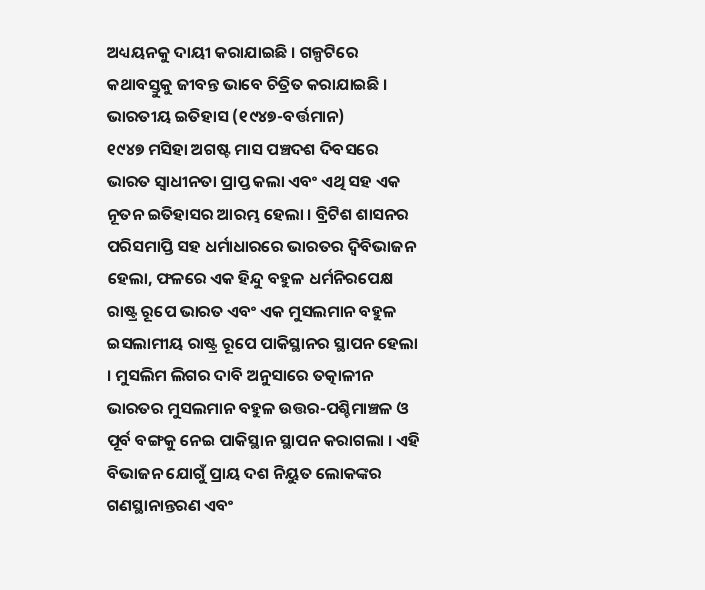ଅଧ୍ୟୟନକୁ ଦାୟୀ କରାଯାଇଛି । ଗଳ୍ପଟିରେ କଥାବସ୍ତୁକୁ ଜୀବନ୍ତ ଭାବେ ଚିତ୍ରିତ କରାଯାଇଛି ।
ଭାରତୀୟ ଇତିହାସ (୧୯୪୭-ବର୍ତ୍ତମାନ)
୧୯୪୭ ମସିହା ଅଗଷ୍ଟ ମାସ ପଞ୍ଚଦଶ ଦିବସରେ ଭାରତ ସ୍ୱାଧୀନତା ପ୍ରାପ୍ତ କଲା ଏବଂ ଏଥି ସହ ଏକ ନୂତନ ଇତିହାସର ଆରମ୍ଭ ହେଲା । ବ୍ରିଟିଶ ଶାସନର ପରିସମାପ୍ତି ସହ ଧର୍ମାଧାରରେ ଭାରତର ଦ୍ୱିବିଭାଜନ ହେଲା, ଫଳରେ ଏକ ହିନ୍ଦୁ ବହୁଳ ଧର୍ମନିରପେକ୍ଷ ରାଷ୍ଟ୍ର ରୂପେ ଭାରତ ଏବଂ ଏକ ମୁସଲମାନ ବହୁଳ ଇସଲାମୀୟ ରାଷ୍ଟ୍ର ରୂପେ ପାକିସ୍ଥାନର ସ୍ଥାପନ ହେଲା । ମୁସଲିମ ଲିଗର ଦାବି ଅନୁସାରେ ତତ୍କାଳୀନ ଭାରତର ମୁସଲମାନ ବହୁଳ ଉତ୍ତର-ପଶ୍ଚିମାଞ୍ଚଳ ଓ ପୂର୍ବ ବଙ୍ଗକୁ ନେଇ ପାକିସ୍ଥାନ ସ୍ଥାପନ କରାଗଲା । ଏହି ବିଭାଜନ ଯୋଗୁଁ ପ୍ରାୟ ଦଶ ନିୟୁତ ଲୋକଙ୍କର ଗଣସ୍ଥାନାନ୍ତରଣ ଏବଂ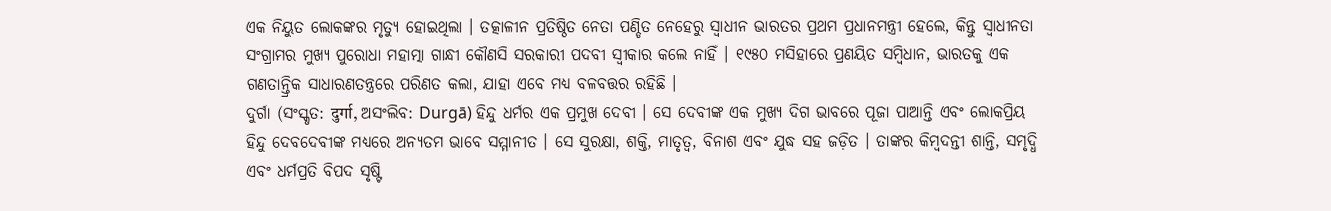ଏକ ନିୟୁତ ଲୋକଙ୍କର ମୃତ୍ଯୁ ହୋଇଥିଲା । ତତ୍କାଳୀନ ପ୍ରତିଷ୍ଠିତ ନେତା ପଣ୍ଡିତ ନେହେରୁ ସ୍ୱାଧୀନ ଭାରତର ପ୍ରଥମ ପ୍ରଧାନମନ୍ତ୍ରୀ ହେଲେ, କିନ୍ତୁ ସ୍ୱାଧୀନତା ସଂଗ୍ରାମର ମୁଖ୍ଯ ପୁରୋଧା ମହାତ୍ମା ଗାନ୍ଧୀ କୌଣସି ସରକାରୀ ପଦବୀ ସ୍ୱୀକାର କଲେ ନାହିଁ । ୧୯୫୦ ମସିହାରେ ପ୍ରଣୟିତ ସମ୍ବିଧାନ, ଭାରତକୁ ଏକ ଗଣତାନ୍ତ୍ରିକ ସାଧାରଣତନ୍ତ୍ରରେ ପରିଣତ କଲା, ଯାହା ଏବେ ମଧ୍ଯ ବଳବତ୍ତର ରହିଛି ।
ଦୁର୍ଗା (ସଂସ୍କୃତ: दुर्गा, ଅସଂଲିବ: Durgā) ହିନ୍ଦୁ ଧର୍ମର ଏକ ପ୍ରମୁଖ ଦେବୀ । ସେ ଦେବୀଙ୍କ ଏକ ମୁଖ୍ୟ ଦିଗ ଭାବରେ ପୂଜା ପାଆନ୍ତି ଏବଂ ଲୋକପ୍ରିୟ ହିନ୍ଦୁ ଦେବଦେବୀଙ୍କ ମଧ୍ୟରେ ଅନ୍ୟତମ ଭାବେ ସମ୍ମାନୀତ । ସେ ସୁରକ୍ଷା, ଶକ୍ତି, ମାତୃତ୍ୱ, ବିନାଶ ଏବଂ ଯୁଦ୍ଧ ସହ ଜଡ଼ିତ । ତାଙ୍କର କିମ୍ବଦନ୍ତୀ ଶାନ୍ତି, ସମୃଦ୍ଧି ଏବଂ ଧର୍ମପ୍ରତି ବିପଦ ସୃଷ୍ଟି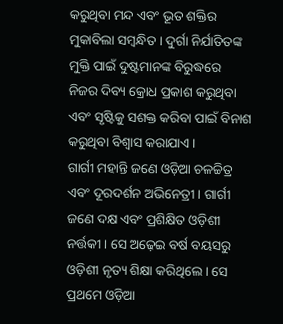କରୁଥିବା ମନ୍ଦ ଏବଂ ଭୂତ ଶକ୍ତିର ମୁକାବିଲା ସମ୍ବନ୍ଧିତ । ଦୁର୍ଗା ନିର୍ଯାତିତଙ୍କ ମୁକ୍ତି ପାଇଁ ଦୁଷ୍ଟମାନଙ୍କ ବିରୁଦ୍ଧରେ ନିଜର ଦିବ୍ୟ କ୍ରୋଧ ପ୍ରକାଶ କରୁଥିବା ଏବଂ ସୃଷ୍ଟିକୁ ସଶକ୍ତ କରିବା ପାଇଁ ବିନାଶ କରୁଥିବା ବିଶ୍ୱାସ କରାଯାଏ ।
ଗାର୍ଗୀ ମହାନ୍ତି ଜଣେ ଓଡ଼ିଆ ଚଳଚ୍ଚିତ୍ର ଏବଂ ଦୂରଦର୍ଶନ ଅଭିନେତ୍ରୀ । ଗାର୍ଗୀ ଜଣେ ଦକ୍ଷ ଏବଂ ପ୍ରଶିକ୍ଷିତ ଓଡ଼ିଶୀ ନର୍ତ୍ତକୀ । ସେ ଅଢ଼େଇ ବର୍ଷ ବୟସରୁ ଓଡ଼ିଶୀ ନୃତ୍ୟ ଶିକ୍ଷା କରିଥିଲେ । ସେ ପ୍ରଥମେ ଓଡ଼ିଆ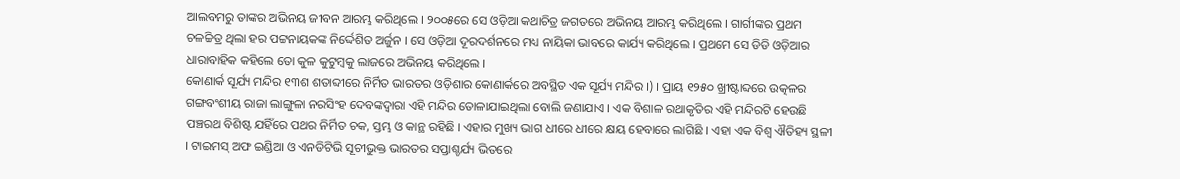ଆଲବମରୁ ତାଙ୍କର ଅଭିନୟ ଜୀବନ ଆରମ୍ଭ କରିଥିଲେ । ୨୦୦୫ରେ ସେ ଓଡ଼ିଆ କଥାଚିତ୍ର ଜଗତରେ ଅଭିନୟ ଆରମ୍ଭ କରିଥିଲେ । ଗାର୍ଗୀଙ୍କର ପ୍ରଥମ ଚଳଚ୍ଚିତ୍ର ଥିଲା ହର ପଟ୍ଟନାୟକଙ୍କ ନିର୍ଦ୍ଦେଶିତ ଅର୍ଜୁନ । ସେ ଓଡ଼ିଆ ଦୂରଦର୍ଶନରେ ମଧ୍ୟ ନାୟିକା ଭାବରେ କାର୍ଯ୍ୟ କରିଥିଲେ । ପ୍ରଥମେ ସେ ଡିଡି ଓଡ଼ିଆର ଧାରାବାହିକ କହିଲେ ତୋ କୁଳ କୁଟୁମ୍ବକୁ ଲାଜରେ ଅଭିନୟ କରିଥିଲେ ।
କୋଣାର୍କ ସୂର୍ଯ୍ୟ ମନ୍ଦିର ୧୩ଶ ଶତାବ୍ଦୀରେ ନିର୍ମିତ ଭାରତର ଓଡ଼ିଶାର କୋଣାର୍କରେ ଅବସ୍ଥିତ ଏକ ସୂର୍ଯ୍ୟ ମନ୍ଦିର ।) । ପ୍ରାୟ ୧୨୫୦ ଖ୍ରୀଷ୍ଟାବ୍ଦରେ ଉତ୍କଳର ଗଙ୍ଗବଂଶୀୟ ରାଜା ଲାଙ୍ଗୁଳା ନରସିଂହ ଦେବଙ୍କଦ୍ୱାରା ଏହି ମନ୍ଦିର ତୋଳାଯାଇଥିଲା ବୋଲି ଜଣାଯାଏ । ଏକ ବିଶାଳ ରଥାକୃତିର ଏହି ମନ୍ଦିରଟି ହେଉଛି ପଞ୍ଚରଥ ବିଶିଷ୍ଟ ଯହିଁରେ ପଥର ନିର୍ମିତ ଚକ, ସ୍ତମ୍ଭ ଓ କାନ୍ଥ ରହିଛି । ଏହାର ମୁଖ୍ୟ ଭାଗ ଧୀରେ ଧୀରେ କ୍ଷୟ ହେବାରେ ଲାଗିଛି । ଏହା ଏକ ବିଶ୍ୱ ଐତିହ୍ୟ ସ୍ଥଳୀ । ଟାଇମସ୍ ଅଫ ଇଣ୍ଡିଆ ଓ ଏନଡିଟିଭି ସୂଚୀଭୁକ୍ତ ଭାରତର ସପ୍ତାଶ୍ଚର୍ଯ୍ୟ ଭିତରେ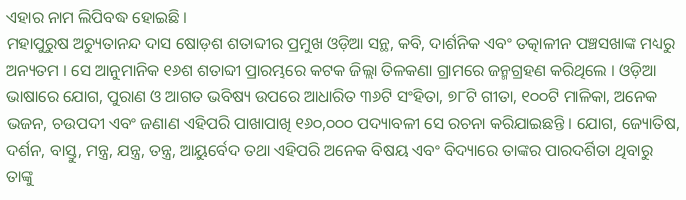ଏହାର ନାମ ଲିପିବଦ୍ଧ ହୋଇଛି ।
ମହାପୁରୁଷ ଅଚ୍ୟୁତାନନ୍ଦ ଦାସ ଷୋଡ଼ଶ ଶତାବ୍ଦୀର ପ୍ରମୁଖ ଓଡ଼ିଆ ସନ୍ଥ, କବି, ଦାର୍ଶନିକ ଏବଂ ତତ୍କାଳୀନ ପଞ୍ଚସଖାଙ୍କ ମଧ୍ୟରୁ ଅନ୍ୟତମ । ସେ ଆନୁମାନିକ ୧୬ଶ ଶତାବ୍ଦୀ ପ୍ରାରମ୍ଭରେ କଟକ ଜିଲ୍ଲା ତିଳକଣା ଗ୍ରାମରେ ଜନ୍ମଗ୍ରହଣ କରିଥିଲେ । ଓଡ଼ିଆ ଭାଷାରେ ଯୋଗ, ପୁରାଣ ଓ ଆଗତ ଭବିଷ୍ୟ ଉପରେ ଆଧାରିତ ୩୬ଟି ସଂହିତା, ୭୮ଟି ଗୀତା, ୧୦୦ଟି ମାଳିକା, ଅନେକ ଭଜନ, ଚଉପଦୀ ଏବଂ ଜଣାଣ ଏହିପରି ପାଖାପାଖି ୧୬୦,୦୦୦ ପଦ୍ୟାବଳୀ ସେ ରଚନା କରିଯାଇଛନ୍ତି । ଯୋଗ, ଜ୍ୟୋତିଷ, ଦର୍ଶନ, ବାସ୍ତୁ, ମନ୍ତ୍ର, ଯନ୍ତ୍ର, ତନ୍ତ୍ର, ଆୟୁର୍ବେଦ ତଥା ଏହିପରି ଅନେକ ବିଷୟ ଏବଂ ବିଦ୍ୟାରେ ତାଙ୍କର ପାରଦର୍ଶିତା ଥିବାରୁ ତାଙ୍କୁ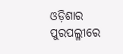ଓଡ଼ିଶାର ପୁରପଲ୍ଳୀରେ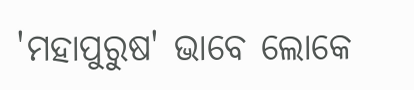'ମହାପୁରୁଷ' ଭାବେ ଲୋକେ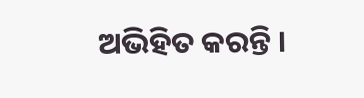ଅଭିହିତ କରନ୍ତି ।